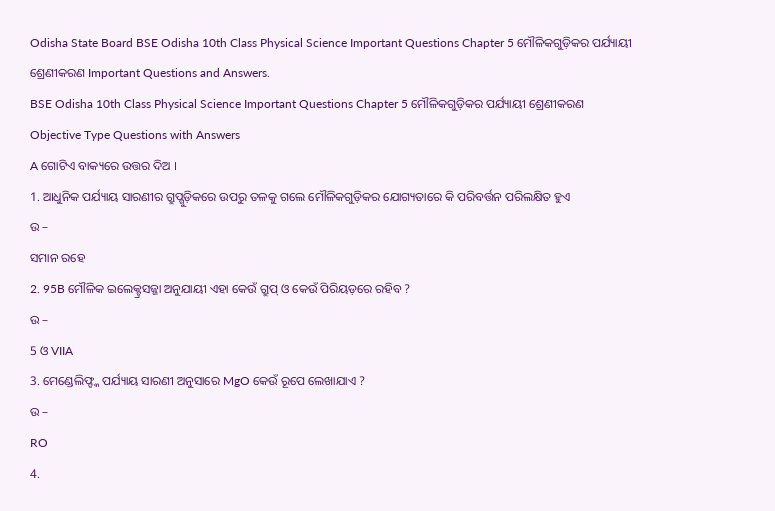Odisha State Board BSE Odisha 10th Class Physical Science Important Questions Chapter 5 ମୌଳିକଗୁଡ଼ିକର ପର୍ଯ୍ୟାୟୀ ଶ୍ରେଣୀକରଣ Important Questions and Answers.
BSE Odisha 10th Class Physical Science Important Questions Chapter 5 ମୌଳିକଗୁଡ଼ିକର ପର୍ଯ୍ୟାୟୀ ଶ୍ରେଣୀକରଣ
Objective Type Questions with Answers
A ଗୋଟିଏ ବାକ୍ୟରେ ଉତ୍ତର ଦିଅ ।
1. ଆଧୁନିକ ପର୍ଯ୍ୟାୟ ସାରଣୀର ଗ୍ରୁପ୍ଗୁଡ଼ିକରେ ଉପରୁ ତଳକୁ ଗଲେ ମୌଳିକଗୁଡ଼ିକର ଯୋଗ୍ୟତାରେ କି ପରିବର୍ତ୍ତନ ପରିଲକ୍ଷିତ ହୁଏ
ଉ –
ସମାନ ରହେ
2. 95B ମୌଳିକ ଇଲେକ୍ଟ୍ରସଜ୍ଜା ଅନୁଯାୟୀ ଏହା କେଉଁ ଗ୍ରୁପ୍ ଓ କେଉଁ ପିରିୟଡ଼ରେ ରହିବ ?
ଉ –
5 ଓ VIIA
3. ମେଣ୍ଡେଲିଫ୍ଙ୍କ ପର୍ଯ୍ୟାୟ ସାରଣୀ ଅନୁସାରେ MgO କେଉଁ ରୂପେ ଲେଖାଯାଏ ?
ଉ –
RO
4.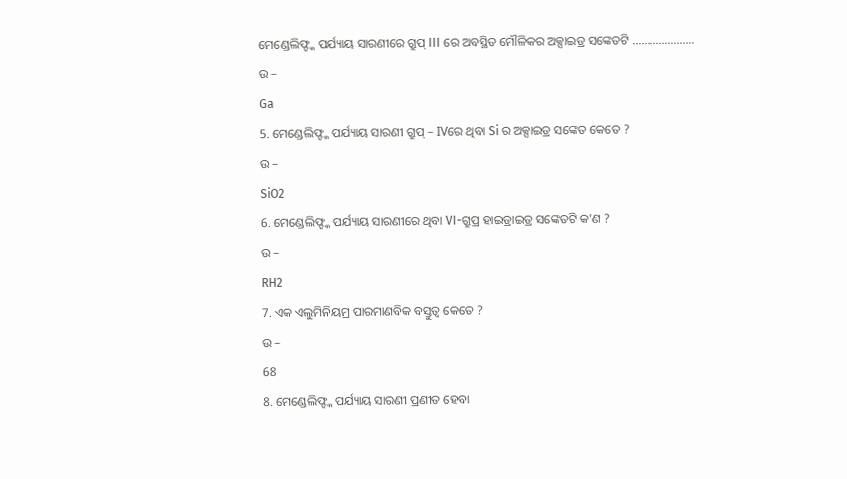ମେଣ୍ଡେଲିଫ୍ଙ୍କ ପର୍ଯ୍ୟାୟ ସାରଣୀରେ ଗ୍ରୁପ୍ III ରେ ଅବସ୍ଥିତ ମୌଳିକର ଅକ୍ସାଇଡ୍ର ସଙ୍କେତଟି …………………
ଉ –
Ga
5. ମେଣ୍ଡେଲିଫ୍ଙ୍କ ପର୍ଯ୍ୟାୟ ସାରଣୀ ଗ୍ରୁପ୍ – IVରେ ଥିବା Si ର ଅକ୍ସାଇଡ୍ର ସଙ୍କେତ କେତେ ?
ଉ –
SiO2
6. ମେଣ୍ଡେଲିଫ୍ଙ୍କ ପର୍ଯ୍ୟାୟ ସାରଣୀରେ ଥିବା VI-ଗ୍ରୁପ୍ର ହାଇଡ୍ରାଇଡ୍ର ସଙ୍କେତଟି କ’ଣ ?
ଉ –
RH2
7. ଏକ ଏଲୁମିନିୟମ୍ର ପାରମାଣବିକ ବସ୍ତୁତ୍ଵ କେତେ ?
ଉ –
68
8. ମେଣ୍ଡେଲିଫ୍ଙ୍କ ପର୍ଯ୍ୟାୟ ସାରଣୀ ପ୍ରଣୀତ ହେବା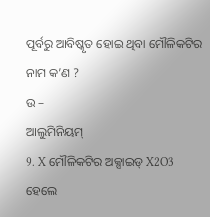ପୂର୍ବରୁ ଆବିଷ୍କୃତ ହୋଇ ଥିବା ମୌଳିକଟିର ନାମ କ’ଣ ?
ଉ –
ଆଲୁମିନିୟମ୍
9. X ମୌଳିକଟିର ଅକ୍ସାଇଡ୍ X2O3 ହେଲେ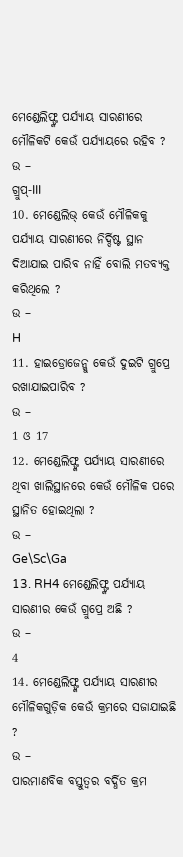ମେଣ୍ଡେଲିଫ୍ଙ୍କ ପର୍ଯ୍ୟାୟ ସାରଣୀରେ ମୌଳିକଟି କେଉଁ ପର୍ଯ୍ୟାୟରେ ରହିବ ?
ଉ –
ଗ୍ରୁପ୍-III
10. ମେଣ୍ଡେଲିଭ୍ କେଉଁ ମୌଳିକକୁ ପର୍ଯ୍ୟାୟ ସାରଣୀରେ ନିର୍ଦ୍ଦିଷ୍ଟ ସ୍ଥାନ ଦିଆଯାଇ ପାରିବ ନାହିଁ ବୋଲି ମତବ୍ୟକ୍ତ କରିଥିଲେ ?
ଉ –
H
11. ହାଇଡ୍ରୋଜେନ୍କୁ କେଉଁ ଦୁଇଟି ଗ୍ରୁପ୍ରେ ରଖାଯାଇପାରିବ ?
ଉ –
1 ଓ 17
12. ମେଣ୍ଡେଲିଫ୍ଙ୍କ ପର୍ଯ୍ୟାୟ ସାରଣୀରେ ଥିବା ଖାଲିସ୍ଥାନରେ କେଉଁ ମୌଳିକ ପରେ ସ୍ଥାନିତ ହୋଇଥିଲା ?
ଉ –
Ge\Sc\Ga
13. RH4 ମେଣ୍ଡେଲିଫ୍ଙ୍କ ପର୍ଯ୍ୟାୟ ସାରଣୀର କେଉଁ ଗ୍ରୁପ୍ରେ ଅଛି ?
ଉ –
4
14. ମେଣ୍ଡେଲିଫ୍ଙ୍କ ପର୍ଯ୍ୟାୟ ସାରଣୀର ମୌଳିକଗୁଡ଼ିକ କେଉଁ କ୍ରମରେ ସଜାଯାଇଛି ?
ଉ –
ପାରମାଣବିକ ବସ୍ତୁତ୍ଵର ବର୍ଦ୍ଧିତ କ୍ରମ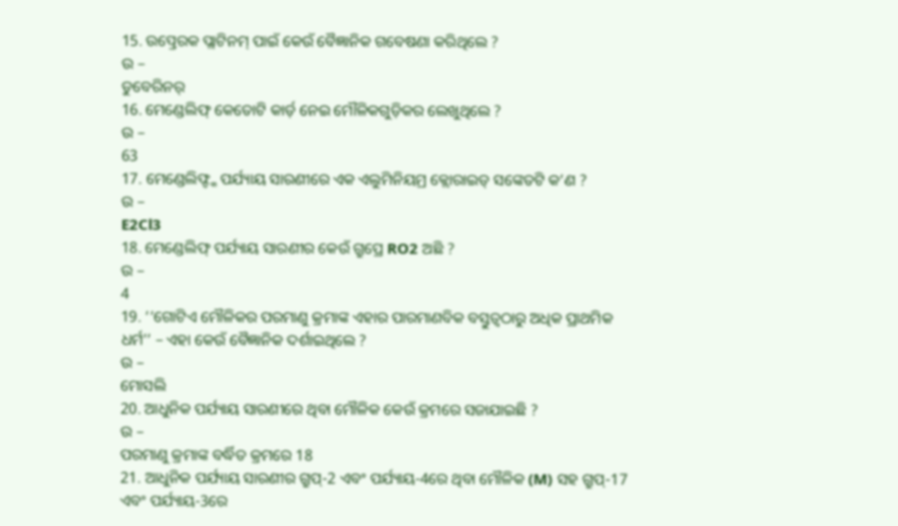15. ଉତ୍ପ୍ରେରକ ପ୍ଲାଟିନମ୍ ପାଇଁ କେଉଁ ବୈଜ୍ଞାନିକ ଗବେଷଣା କରିଥିଲେ ?
ଉ –
ଡୁବେରିନର୍
16. ମେଣ୍ଡେଲିଫ୍ କେତୋଟି କାର୍ଡ଼ ନେଇ ମୌଳିକଗୁଡ଼ିକର ଲେଖୁଥିଲେ ?
ଉ –
63
17. ମେଣ୍ଡେଲିଫ୍ଙ୍କ ପର୍ଯ୍ୟାୟ ସାରଣୀରେ ଏକ ଏଲୁମିନିୟମ୍ର କ୍ଲୋରାଇଡ୍ ସଙ୍କେତଟି କ’ଣ ?
ଉ –
E2Cl3
18. ମେଣ୍ଡେଲିଫ୍ ପର୍ଯ୍ୟାୟ ସାରଣୀର କେଉଁ ଗ୍ରୁପ୍ରେ RO2 ଅଛି ?
ଉ –
4
19. ‘‘ଗୋଟିଏ ମୌଳିକର ପରମାଣୁ କ୍ରମାଙ୍କ ଏହାର ପାରମାଣବିକ ବସ୍ତୁତ୍ୱଠାରୁ ଅଧିକ ପ୍ରାଥମିକ ଧର୍ମ’’ – ଏହା କେଉଁ ବୈଜ୍ଞାନିକ ଦର୍ଶାଇଥିଲେ ?
ଉ –
ମୋସଲି
20. ଆଧୁନିକ ପର୍ଯ୍ୟାୟ ସାରଣୀରେ ଥିବା ମୌଳିକ କେଉଁ କ୍ରମରେ ସଜାଯାଇଛି ?
ଉ –
ପରମାଣୁ କ୍ରମାଙ୍କ ବର୍ଦ୍ଧିତ କ୍ରମରେ 18
21. ଆଧୁନିକ ପର୍ଯ୍ୟାୟ ସାରଣୀର ଗ୍ରୁପ୍-2 ଏବଂ ପର୍ଯ୍ୟାୟ-4ରେ ଥିବା ମୌଳିକ (M) ସହ ଗ୍ରୁପ୍-17 ଏବଂ ପର୍ଯ୍ୟାୟ-3ରେ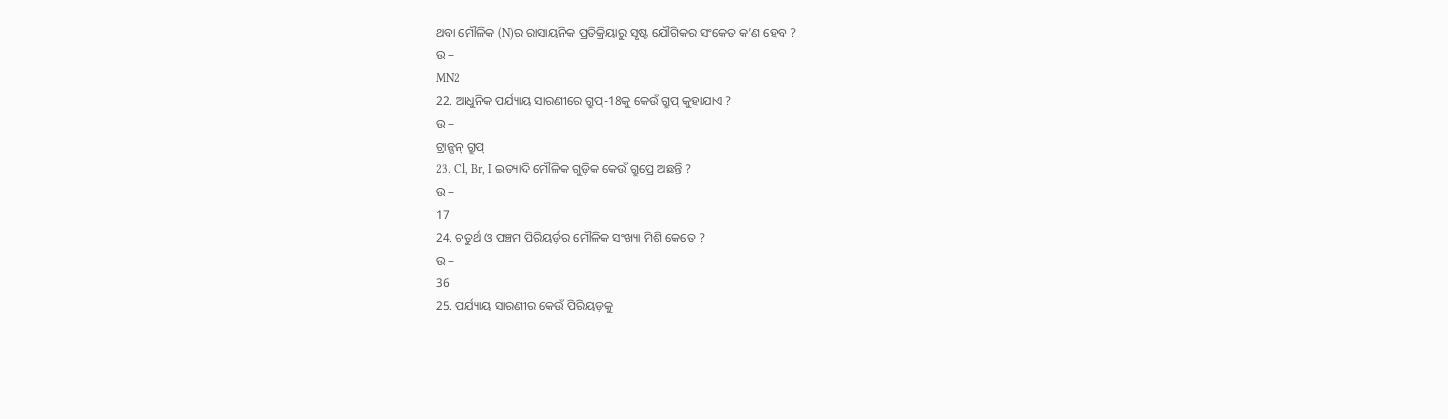ଥବା ମୌଳିକ (N)ର ରାସାୟନିକ ପ୍ରତିକ୍ରିୟାରୁ ସୃଷ୍ଟ ଯୌଗିକର ସଂକେତ କ’ଣ ହେବ ?
ଉ –
MN2
22. ଆଧୁନିକ ପର୍ଯ୍ୟାୟ ସାରଣୀରେ ଗ୍ରୁପ୍-18କୁ କେଉଁ ଗ୍ରୁପ୍ କୁହାଯାଏ ?
ଉ –
ଟ୍ରାନ୍ସନ୍ ଗ୍ରୁପ୍
23. Cl, Br, I ଇତ୍ୟାଦି ମୌଳିକ ଗୁଡ଼ିକ କେଉଁ ଗ୍ରୁପ୍ରେ ଅଛନ୍ତି ?
ଉ –
17
24. ଚତୁର୍ଥ ଓ ପଞ୍ଚମ ପିରିୟର୍ଡ଼ର ମୌଳିକ ସଂଖ୍ୟା ମିଶି କେତେ ?
ଉ –
36
25. ପର୍ଯ୍ୟାୟ ସାରଣୀର କେଉଁ ପିରିୟଡ଼କୁ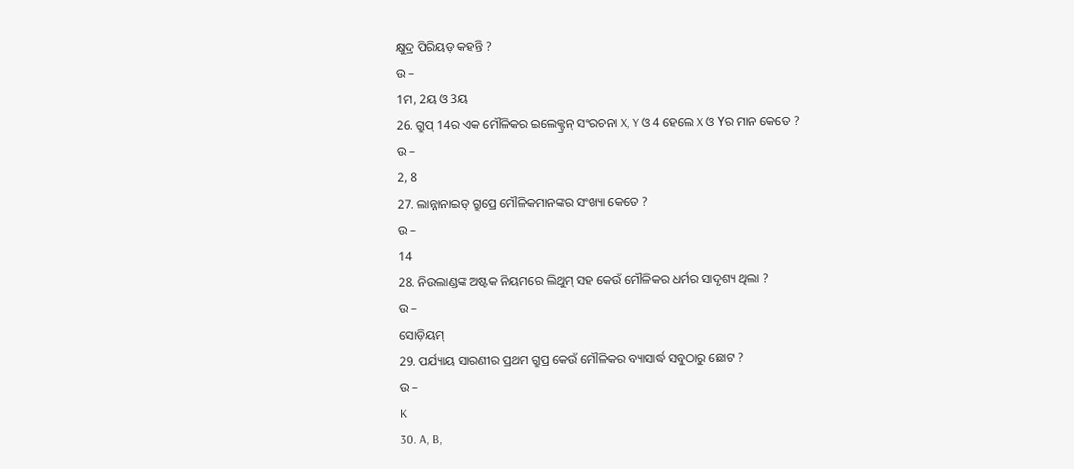କ୍ଷୁଦ୍ର ପିରିୟଡ଼ କହନ୍ତି ?
ଉ –
1ମ, 2ୟ ଓ 3ୟ
26. ଗ୍ରୁପ୍ 14ର ଏକ ମୌଳିକର ଇଲେକ୍ଟ୍ରନ୍ ସଂରଚନା X, Y ଓ 4 ହେଲେ X ଓ Yର ମାନ କେତେ ?
ଉ –
2, 8
27. ଲାନ୍ନାନାଇଡ୍ ଗ୍ରୁପ୍ରେ ମୌଳିକମାନଙ୍କର ସଂଖ୍ୟା କେତେ ?
ଉ –
14
28. ନିଉଲାଣ୍ଡଙ୍କ ଅଷ୍ଟକ ନିୟମରେ ଲିଥୁମ୍ ସହ କେଉଁ ମୌଳିକର ଧର୍ମର ସାଦୃଶ୍ୟ ଥିଲା ?
ଉ –
ସୋଡ଼ିୟମ୍
29. ପର୍ଯ୍ୟାୟ ସାରଣୀର ପ୍ରଥମ ଗ୍ରୁପ୍ର କେଉଁ ମୌଳିକର ବ୍ୟାସାର୍ଦ୍ଧ ସବୁଠାରୁ ଛୋଟ ?
ଉ –
K
30. A, B,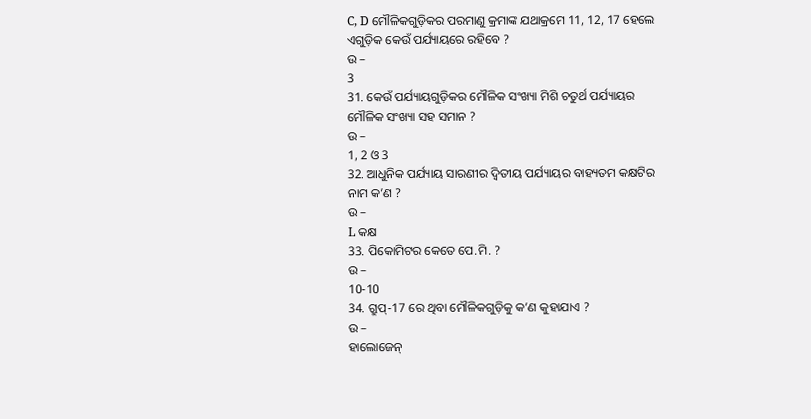C, D ମୌଳିକଗୁଡ଼ିକର ପରମାଣୁ କ୍ରମାଙ୍କ ଯଥାକ୍ରମେ 11, 12, 17 ହେଲେ ଏଗୁଡ଼ିକ କେଉଁ ପର୍ଯ୍ୟାୟରେ ରହିବେ ?
ଉ –
3
31. କେଉଁ ପର୍ଯ୍ୟାୟଗୁଡ଼ିକର ମୌଳିକ ସଂଖ୍ୟା ମିଶି ଚତୁର୍ଥ ପର୍ଯ୍ୟାୟର ମୌଳିକ ସଂଖ୍ୟା ସହ ସମାନ ?
ଉ –
1, 2 ଓ 3
32. ଆଧୁନିକ ପର୍ଯ୍ୟାୟ ସାରଣୀର ଦ୍ବିତୀୟ ପର୍ଯ୍ୟାୟର ବାହ୍ୟତମ କକ୍ଷଟିର ନାମ କ’ଣ ?
ଉ –
L କକ୍ଷ
33. ପିକୋମିଟର କେତେ ପେ.ମି. ?
ଉ –
10-10
34. ଗ୍ରୁପ୍-17 ରେ ଥିବା ମୌଳିକଗୁଡ଼ିକୁ କ’ଣ କୁହାଯାଏ ?
ଉ –
ହାଲୋଜେନ୍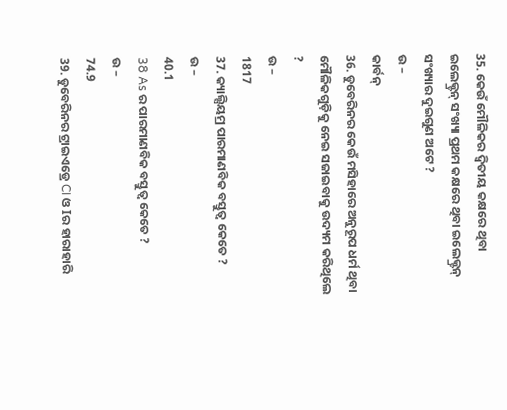35. କେଉଁ ମୌଳିକର ଦ୍ଵିତୀୟ କକ୍ଷରେ ଥିବା ଇଲେକ୍ଟ୍ରନ୍ ସଂଖ୍ୟା ପ୍ରଥମ କକ୍ଷରେ ଥିବା ଇଲେକ୍ଟ୍ରନ୍ ସଂଖ୍ୟାର ଦୁଇଗୁଣ ଅଟେ ?
ଉ –
କାର୍ବନ୍
36. ଡୁବେରିନର କେଉଁ ମସିହାରେ ଅନୁରୂପ ଧର୍ମ ଥିବା ମୌଳିକଗୁଡ଼ିକୁ ନେଇ ସଜାଇବାକୁ ଉଦ୍ୟମ କରିଥିଲେ ?
ଉ –
1817
37. କ୍ୟାଲ୍ସିୟମ୍ର ପାରମାଣବିକ ବସ୍ତୁତ୍ଵ କେତେ ?
ଉ –
40.1
38 As ର ପାରମାଣବିକ ବସ୍ତୁତ୍ଵ କେତେ ?
ଉ –
74.9
39. ଡୁବେରିନର ଟ୍ରାଇଏଡ୍ରେ CI ଓ Iର ହାରାହାରି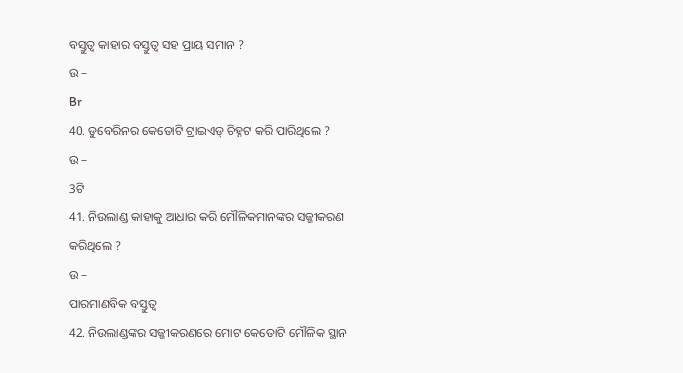ବସ୍ତୁତ୍ଵ କାହାର ବସ୍ତୁତ୍ଵ ସହ ପ୍ରାୟ ସମାନ ?
ଉ –
Br
40. ଡୁବେରିନର କେତୋଟି ଟ୍ରାଇଏଡ୍ ଚିହ୍ନଟ କରି ପାରିଥିଲେ ?
ଉ –
3ଟି
41. ନିଉଲାଣ୍ଡ କାହାକୁ ଆଧାର କରି ମୌଳିକମାନଙ୍କର ସଜ୍ଜୀକରଣ କରିଥିଲେ ?
ଉ –
ପାରମାଣବିକ ବସ୍ତୁତ୍ୱ
42. ନିଉଲାଣ୍ଡଙ୍କର ସଜ୍ଜୀକରଣରେ ମୋଟ କେତୋଟି ମୌଳିକ ସ୍ଥାନ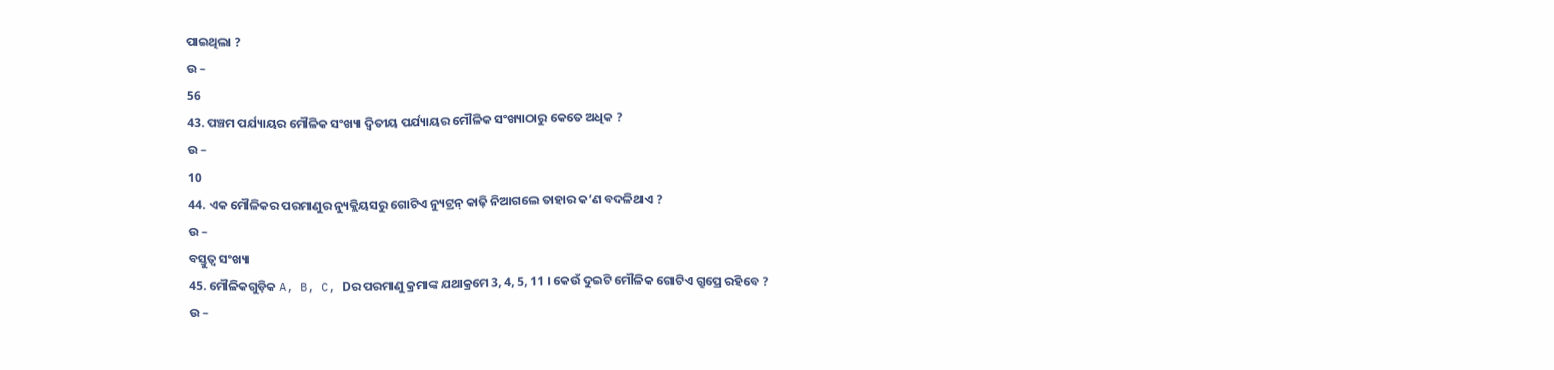ପାଇଥିଲା ?
ଉ –
56
43. ପଞ୍ଚମ ପର୍ଯ୍ୟାୟର ମୌଳିକ ସଂଖ୍ୟା ଦ୍ଵିତୀୟ ପର୍ଯ୍ୟାୟର ମୌଳିକ ସଂଖ୍ୟାଠାରୁ କେତେ ଅଧିକ ?
ଉ –
10
44. ଏକ ମୌଳିକର ପରମାଣୁର ନ୍ୟୁକ୍ଲିୟସରୁ ଗୋଟିଏ ନ୍ୟୁଟ୍ରନ୍ କାଢ଼ି ନିଆଗଲେ ତାହାର କ’ଣ ବଦଳିଥାଏ ?
ଉ –
ବସ୍ତୁତ୍ୱ ସଂଖ୍ୟା
45. ମୌଳିକଗୁଡ଼ିକ A, B, C, Dର ପରମାଣୁ କ୍ରମାଙ୍କ ଯଥାକ୍ରମେ 3, 4, 5, 11 । କେଉଁ ଦୁଇଟି ମୌଳିକ ଗୋଟିଏ ଗ୍ରୁପ୍ରେ ରହିବେ ?
ଉ –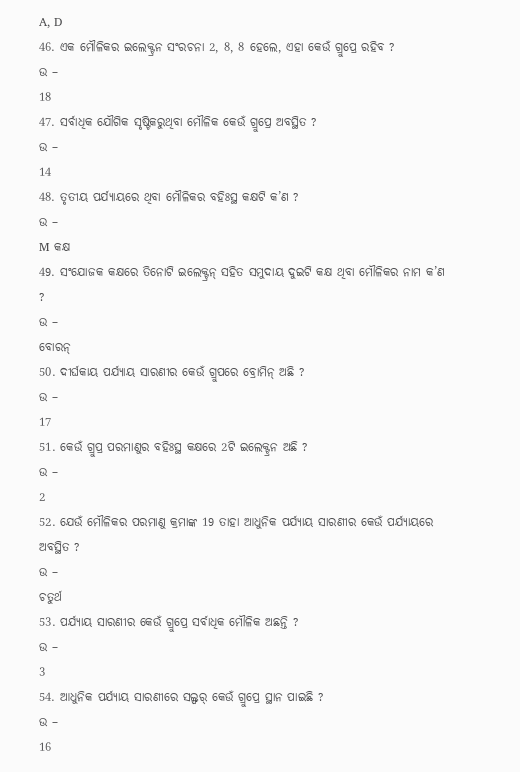A, D
46. ଏକ ମୌଳିକର ଇଲେକ୍ଟ୍ରନ ସଂରଚନା 2, 8, 8 ହେଲେ, ଏହା କେଉଁ ଗ୍ରୁପ୍ରେ ରହିବ ?
ଉ –
18
47. ସର୍ବାଧିକ ଯୌଗିକ ସୃଷ୍ଟିକରୁଥିବା ମୌଳିକ କେଉଁ ଗ୍ରୁପ୍ରେ ଅବସ୍ଥିତ ?
ଉ –
14
48. ତୃତୀୟ ପର୍ଯ୍ୟାୟରେ ଥିବା ମୌଳିକର ବହିଃସ୍ଥ କକ୍ଷଟି କ’ଣ ?
ଉ –
M କକ୍ଷ
49. ସଂଯୋଜକ କକ୍ଷରେ ତିନୋଟି ଇଲେକ୍ଟ୍ରନ୍ ସହିତ ସମୁଦାୟ ଦୁଇଟି କକ୍ଷ ଥିବା ମୌଳିକର ନାମ କ’ଣ ?
ଉ –
ବୋରନ୍
50. ଦୀର୍ଘକାୟ ପର୍ଯ୍ୟାୟ ସାରଣୀର କେଉଁ ଗ୍ରୁପରେ ବ୍ରୋମିନ୍ ଅଛି ?
ଉ –
17
51. କେଉଁ ଗ୍ରୁପ୍ର ପରମାଣୁର ବହିଃସ୍ଥ କକ୍ଷରେ 2ଟି ଇଲେକ୍ଟ୍ରନ ଅଛି ?
ଉ –
2
52. ଯେଉଁ ମୌଳିକର ପରମାଣୁ କ୍ରମାଙ୍କ 19 ତାହା ଆଧୁନିକ ପର୍ଯ୍ୟାୟ ସାରଣୀର କେଉଁ ପର୍ଯ୍ୟାୟରେ ଅବସ୍ଥିତ ?
ଉ –
ଚତୁର୍ଥ
53. ପର୍ଯ୍ୟାୟ ସାରଣୀର କେଉଁ ଗ୍ରୁପ୍ରେ ସର୍ବାଧିକ ମୌଳିକ ଅଛନ୍ତି ?
ଉ –
3
54. ଆଧୁନିକ ପର୍ଯ୍ୟାୟ ସାରଣୀରେ ସଲ୍ଫର୍ କେଉଁ ଗ୍ରୁପ୍ରେ ସ୍ଥାନ ପାଇଛି ?
ଉ –
16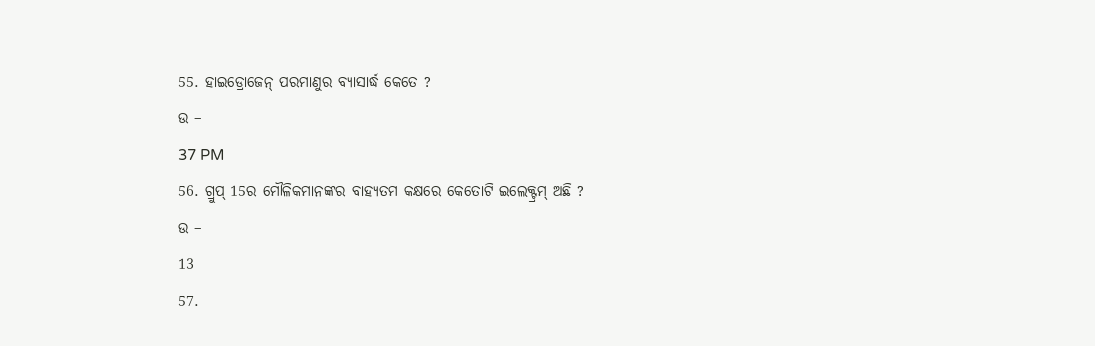55. ହାଇଡ୍ରୋଜେନ୍ ପରମାଣୁର ବ୍ୟାସାର୍ଦ୍ଧ କେତେ ?
ଉ –
37 PM
56. ଗ୍ରୁପ୍ 15ର ମୌଳିକମାନଙ୍କର ବାହ୍ୟତମ କକ୍ଷରେ କେତୋଟି ଇଲେକ୍ଟ୍ରମ୍ ଅଛି ?
ଉ –
13
57.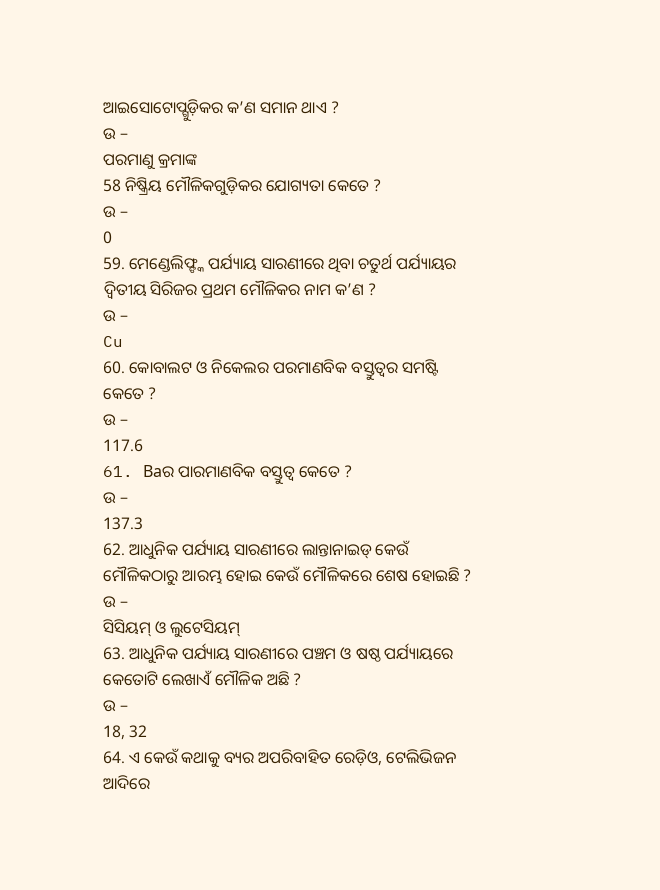ଆଇସୋଟୋପ୍ଗୁଡ଼ିକର କ’ଣ ସମାନ ଥାଏ ?
ଉ –
ପରମାଣୁ କ୍ରମାଙ୍କ
58 ନିଷ୍କ୍ରିୟ ମୌଳିକଗୁଡ଼ିକର ଯୋଗ୍ୟତା କେତେ ?
ଉ –
0
59. ମେଣ୍ଡେଲିଫ୍ଙ୍କ ପର୍ଯ୍ୟାୟ ସାରଣୀରେ ଥିବା ଚତୁର୍ଥ ପର୍ଯ୍ୟାୟର ଦ୍ୱିତୀୟ ସିରିଜର ପ୍ରଥମ ମୌଳିକର ନାମ କ’ଣ ?
ଉ –
Cu
60. କୋବାଲଟ ଓ ନିକେଲର ପରମାଣବିକ ବସ୍ତୁତ୍ଵର ସମଷ୍ଟି କେତେ ?
ଉ –
117.6
61. Baର ପାରମାଣବିକ ବସ୍ତୁତ୍ଵ କେତେ ?
ଉ –
137.3
62. ଆଧୁନିକ ପର୍ଯ୍ୟାୟ ସାରଣୀରେ ଲାନ୍ତାନାଇଡ୍ କେଉଁ ମୌଳିକଠାରୁ ଆରମ୍ଭ ହୋଇ କେଉଁ ମୌଳିକରେ ଶେଷ ହୋଇଛି ?
ଉ –
ସିସିୟମ୍ ଓ ଲୁଟେସିୟମ୍
63. ଆଧୁନିକ ପର୍ଯ୍ୟାୟ ସାରଣୀରେ ପଞ୍ଚମ ଓ ଷଷ୍ଠ ପର୍ଯ୍ୟାୟରେ କେତୋଟି ଲେଖାଏଁ ମୌଳିକ ଅଛି ?
ଉ –
18, 32
64. ଏ କେଉଁ କଥାକୁ ବ୍ୟର ଅପରିବାହିତ ରେଡ଼ିଓ, ଟେଲିଭିଜନ ଆଦିରେ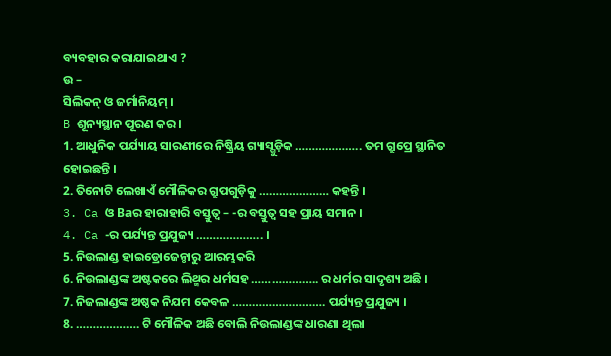ବ୍ୟବହାର କରାଯାଇଥାଏ ?
ଉ –
ସିଲିକନ୍ ଓ ଜର୍ମାନିୟମ୍ ।
B ଶୂନ୍ୟସ୍ଥାନ ପୂରଣ କର ।
1. ଆଧୁନିକ ପର୍ଯ୍ୟାୟ ସାରଣୀରେ ନିଷ୍କ୍ରିୟ ଗ୍ୟାସ୍ଗୁଡ଼ିକ ……………….. ତମ ଗ୍ରୁପ୍ରେ ସ୍ଥାନିତ ହୋଇଛନ୍ତି ।
2. ତିନୋଟି ଲେଖାଏଁ ମୌଳିକର ଗ୍ରୁପଗୁଡ଼ିକୁ ………………… କହନ୍ତି ।
3. Ca ଓ Baର ହାରାହାରି ବସ୍ତୁତ୍ଵ – -ର ବସ୍ତୁତ୍ୱ ସହ ପ୍ରାୟ ସମାନ ।
4. Ca -ର ପର୍ଯ୍ୟନ୍ତ ପ୍ରଯୁଜ୍ୟ ……………….. ।
5. ନିଉଲାଣ୍ଡ ହାଇଡ୍ରୋଜେନ୍ଠାରୁ ଆରମ୍ଭକରି
6. ନିଉଲାଣ୍ଡଙ୍କ ଅଷ୍ଟକରେ ଲିଥ୍ମର ଧର୍ମସହ ……………….. ର ଧର୍ମର ସାଦୃଶ୍ୟ ଅଛି ।
7. ନିଜଲାଣ୍ଡଙ୍କ ଅଷ୍ଠକ ନିଯମ କେବଳ ………………………. ପର୍ଯ୍ୟନ୍ତ ପ୍ରଯୁଜ୍ୟ ।
8. ………………. ଟି ମୌଳିକ ଅଛି ବୋଲି ନିଉଲାଣ୍ଡଙ୍କ ଧାରଣା ଥିଲା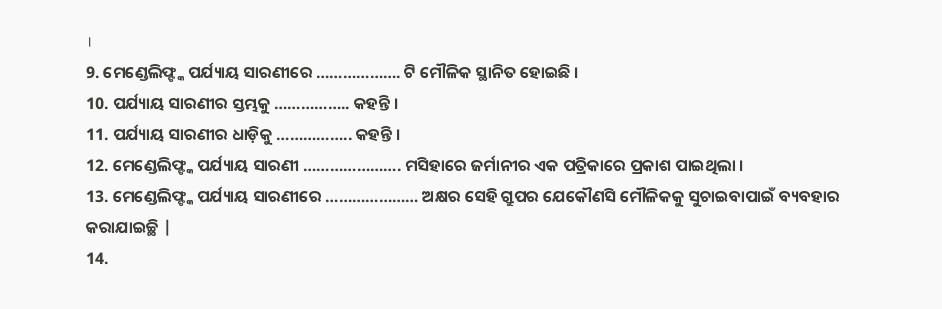।
9. ମେଣ୍ଡେଲିଫ୍ଙ୍କ ପର୍ଯ୍ୟାୟ ସାରଣୀରେ ………………. ଟି ମୌଳିକ ସ୍ଥାନିତ ହୋଇଛି ।
10. ପର୍ଯ୍ୟାୟ ସାରଣୀର ସ୍ତମ୍ଭକୁ …………….. କହନ୍ତି ।
11. ପର୍ଯ୍ୟାୟ ସାରଣୀର ଧାଡ଼ିକୁ …………….. କହନ୍ତି ।
12. ମେଣ୍ଡେଲିଫ୍ଙ୍କ ପର୍ଯ୍ୟାୟ ସାରଣୀ …………………. ମସିହାରେ ଜର୍ମାନୀର ଏକ ପତ୍ରିକାରେ ପ୍ରକାଶ ପାଇଥିଲା ।
13. ମେଣ୍ଡେଲିଫ୍ଙ୍କ ପର୍ଯ୍ୟାୟ ସାରଣୀରେ ………………… ଅକ୍ଷର ସେହି ଗ୍ରୁପର ଯେକୌଣସି ମୌଳିକକୁ ସୁଚାଇବାପାଇଁ ବ୍ୟବହାର କରାଯାଇଚ୍ଛି |
14.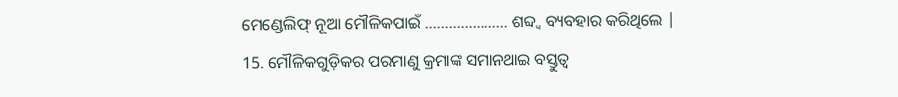ମେଣ୍ଡେଲିଫ୍ ନୂଆ ମୌଳିକପାଇଁ ………………… ଶବ୍ଦ୍ଵ ବ୍ୟବହାର କରିଥିଲେ |
15. ମୌଳିକଗୁଡ଼ିକର ପରମାଣୁ କ୍ରମାଙ୍କ ସମାନଥାଇ ବସ୍ତୁତ୍ୱ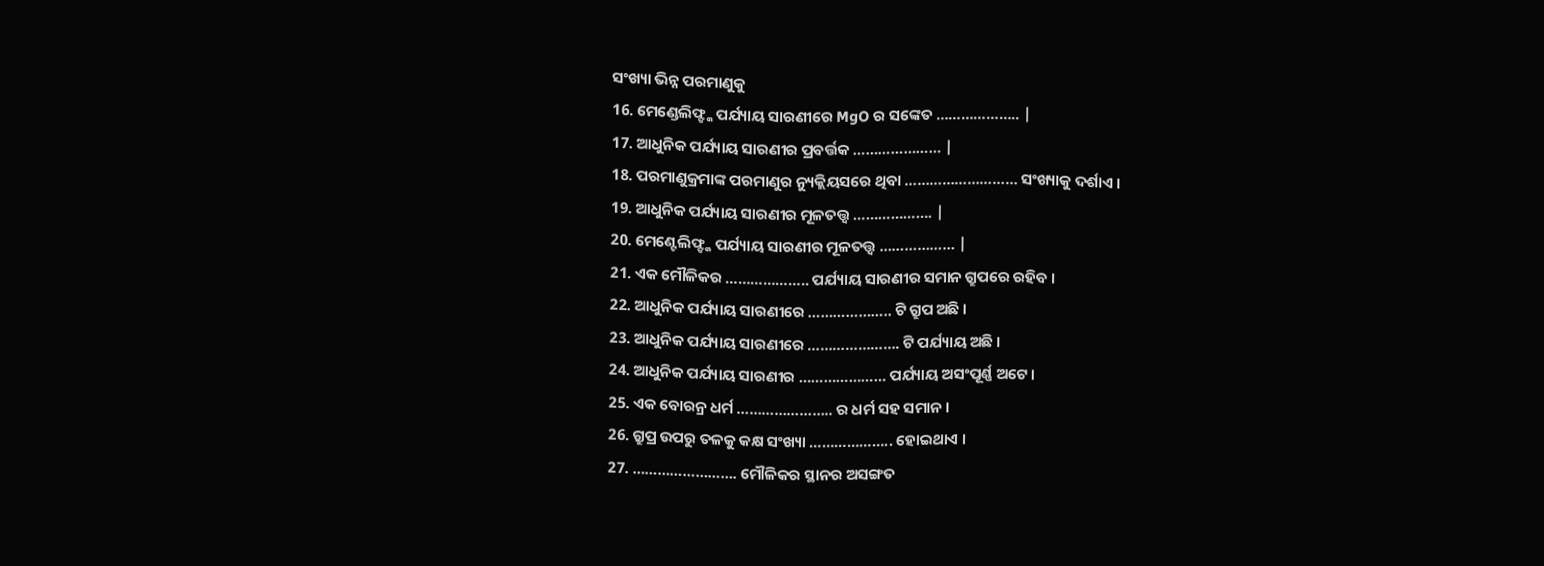ସଂଖ୍ୟା ଭିନ୍ନ ପରମାଣୁକୁ
16. ମେଣ୍ଡେଲିଫ୍ଙ୍କ ପର୍ଯ୍ୟାୟ ସାରଣୀରେ MgO ର ସଙ୍କେତ ……………….. |
17. ଆଧୁନିକ ପର୍ଯ୍ୟାୟ ସାରଣୀର ପ୍ରବର୍ତ୍ତକ ………………… |
18. ପରମାଣୁକ୍ରମାଙ୍କ ପରମାଣୁର ନ୍ୟୁକ୍ଲିୟସରେ ଥିବା ……………………… ସଂଖ୍ୟାକୁ ଦର୍ଶାଏ ।
19. ଆଧୁନିକ ପର୍ଯ୍ୟାୟ ସାରଣୀର ମୂଳତତ୍ତ୍ୱ ………………. |
20. ମେଣ୍ଟେଲିଫ୍ଙ୍କ ପର୍ଯ୍ୟାୟ ସାରଣୀର ମୂଳତତ୍ତ୍ୱ ……………… |
21. ଏକ ମୌଳିକର ……………….. ପର୍ଯ୍ୟାୟ ସାରଣୀର ସମାନ ଗ୍ରୁପରେ ରହିବ ।
22. ଆଧୁନିକ ପର୍ଯ୍ୟାୟ ସାରଣୀରେ ……………….. ଟି ଗ୍ରୁପ ଅଛି ।
23. ଆଧୁନିକ ପର୍ଯ୍ୟାୟ ସାରଣୀରେ …………………. ଟି ପର୍ଯ୍ୟାୟ ଅଛି ।
24. ଆଧୁନିକ ପର୍ଯ୍ୟାୟ ସାରଣୀର ………………… ପର୍ଯ୍ୟାୟ ଅସଂପୂର୍ଣ୍ଣ ଅଟେ ।
25. ଏକ ବୋରନ୍ର ଧର୍ମ ………………….. ର ଧର୍ମ ସହ ସମାନ ।
26. ଗ୍ରୁପ୍ର ଉପରୁ ତଳକୁ କକ୍ଷ ସଂଖ୍ୟା ……………….. ହୋଇଥାଏ ।
27. ……………………. ମୌଳିକର ସ୍ଥାନର ଅସଙ୍ଗତ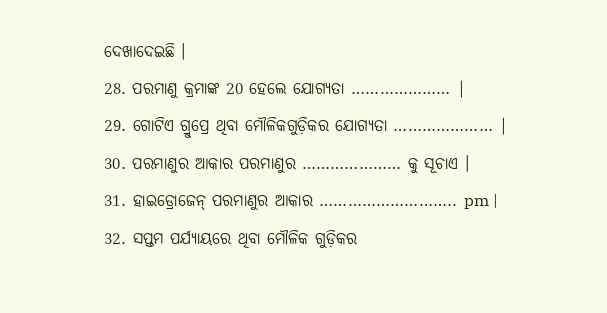ଦେଖାଦେଇଛି ।
28. ପରମାଣୁ କ୍ରମାଙ୍କ 20 ହେଲେ ଯୋଗ୍ୟତା ………………… |
29. ଗୋଟିଏ ଗ୍ରୁପ୍ରେ ଥିବା ମୌଳିକଗୁଡ଼ିକର ଯୋଗ୍ୟତା ………………… |
30. ପରମାଣୁର ଆକାର ପରମାଣୁର ………………… କୁ ସୂଚାଏ ।
31. ହାଇଡ୍ରୋଜେନ୍ ପରମାଣୁର ଆକାର ……………………….. pm |
32. ସପ୍ତମ ପର୍ଯ୍ୟାୟରେ ଥିବା ମୌଳିକ ଗୁଡ଼ିକର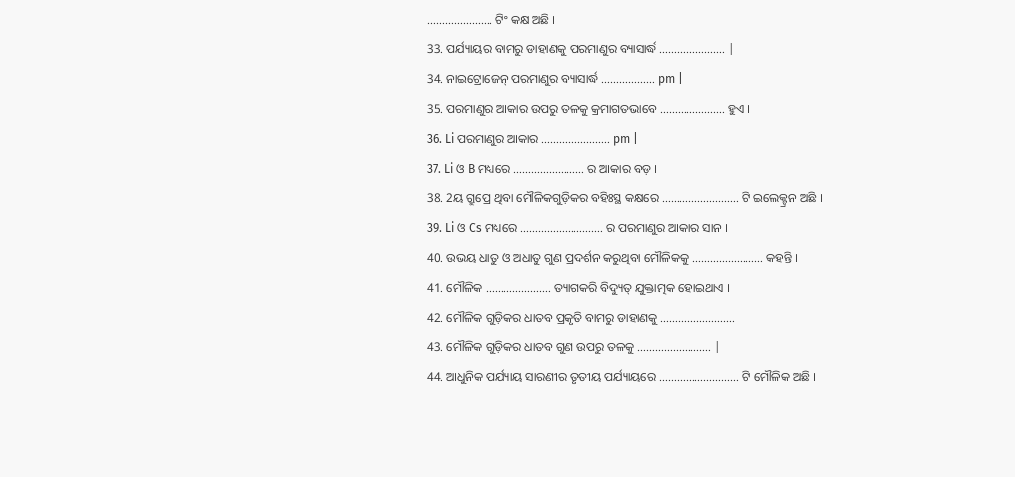…………………. ଟିଂ କକ୍ଷ ଅଛି ।
33. ପର୍ଯ୍ୟାୟର ବାମରୁ ଡାହାଣକୁ ପରମାଣୁର ବ୍ୟାସାର୍ଦ୍ଧ …………………. |
34. ନାଇଟ୍ରୋଜେନ୍ ପରମାଣୁର ବ୍ୟାସାର୍ଦ୍ଧ ……………… pm |
35. ପରମାଣୁର ଆକାର ଉପରୁ ତଳକୁ କ୍ରମାଗତଭାବେ …………………. ହୁଏ ।
36. Li ପରମାଣୁର ଆକାର ………………….. pm |
37. Li ଓ B ମଧ୍ୟରେ …………………… ର ଆକାର ବଡ଼ ।
38. 2ୟ ଗ୍ରୁପ୍ରେ ଥିବା ମୌଳିକଗୁଡ଼ିକର ବହିଃସ୍ଥ କକ୍ଷରେ …………………….. ଟି ଇଲେକ୍ଟ୍ରନ ଅଛି ।
39. Li ଓ Cs ମଧ୍ୟରେ ………………………. ର ପରମାଣୁର ଆକାର ସାନ ।
40. ଉଭୟ ଧାତୁ ଓ ଅଧାତୁ ଗୁଣ ପ୍ରଦର୍ଶନ କରୁଥିବା ମୌଳିକକୁ …………………… କହନ୍ତି ।
41. ମୌଳିକ …………………. ତ୍ୟାଗକରି ବିଦ୍ୟୁତ୍ ଯୁକ୍ତାତ୍ମକ ହୋଇଥାଏ ।
42. ମୌଳିକ ଗୁଡ଼ିକର ଧାତବ ପ୍ରକୃତି ବାମରୁ ଡାହାଣକୁ …………………….
43. ମୌଳିକ ଗୁଡ଼ିକର ଧାତବ ଗୁଣ ଉପରୁ ତଳକୁ ……………………. |
44. ଆଧୁନିକ ପର୍ଯ୍ୟାୟ ସାରଣୀର ତୃତୀୟ ପର୍ଯ୍ୟାୟରେ ……………………… ଟି ମୌଳିକ ଅଛି ।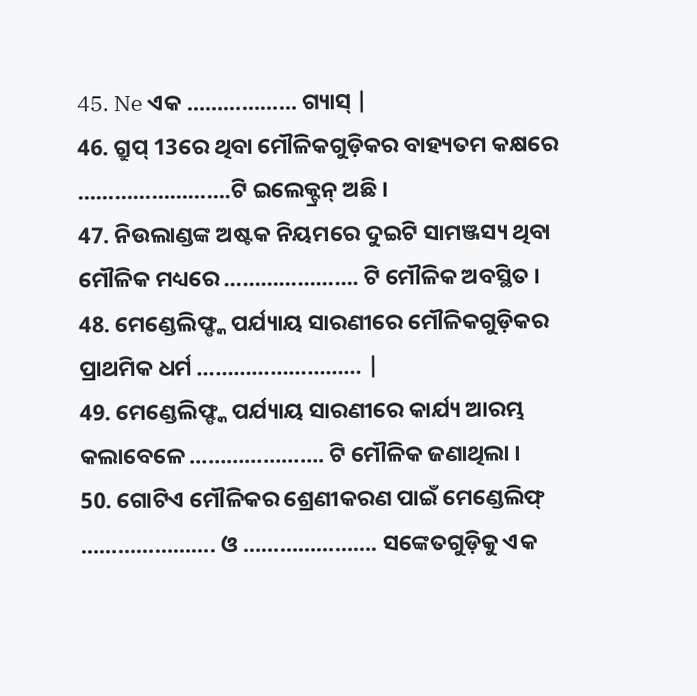45. Ne ଏକ ……………… ଗ୍ୟାସ୍ |
46. ଗ୍ରୁପ୍ 13ରେ ଥିବା ମୌଳିକଗୁଡ଼ିକର ବାହ୍ୟତମ କକ୍ଷରେ …………………….ଟି ଇଲେକ୍ଟ୍ରନ୍ ଅଛି ।
47. ନିଉଲାଣ୍ଡଙ୍କ ଅଷ୍ଟକ ନିୟମରେ ଦୁଇଟି ସାମଞ୍ଜସ୍ୟ ଥିବା ମୌଳିକ ମଧ୍ୟରେ …………………. ଟି ମୌଳିକ ଅବସ୍ଥିତ ।
48. ମେଣ୍ଡେଲିଫ୍ଙ୍କ ପର୍ଯ୍ୟାୟ ସାରଣୀରେ ମୌଳିକଗୁଡ଼ିକର ପ୍ରାଥମିକ ଧର୍ମ ……………………… |
49. ମେଣ୍ଡେଲିଫ୍ଙ୍କ ପର୍ଯ୍ୟାୟ ସାରଣୀରେ କାର୍ଯ୍ୟ ଆରମ୍ଭ କଲାବେଳେ …………………. ଟି ମୌଳିକ ଜଣାଥିଲା ।
50. ଗୋଟିଏ ମୌଳିକର ଶ୍ରେଣୀକରଣ ପାଇଁ ମେଣ୍ଡେଲିଫ୍ …………………. ଓ …………………. ସଙ୍କେତଗୁଡ଼ିକୁ ଏକ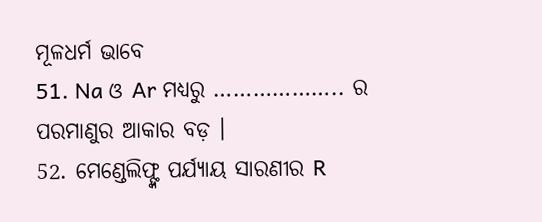ମୂଳଧର୍ମ ଭାବେ
51. Na ଓ Ar ମଧ୍ୟରୁ ……………….. ର ପରମାଣୁର ଆକାର ବଡ଼ ।
52. ମେଣ୍ଡେଲିଫ୍ଙ୍କ ପର୍ଯ୍ୟାୟ ସାରଣୀର R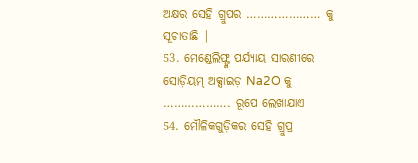ଅକ୍ଷର ସେହି ଗ୍ରୁପର ………………… କୁ ସୂଚାତାଛି |
53. ମେଣ୍ଡେଲିଫ୍ଙ୍କ ପର୍ଯ୍ୟାୟ ସାରଣୀରେ ସୋଡ଼ିୟମ୍ ଅକ୍ସାଇଡ଼ Na2O କୁ ………………. ରୂପେ ଲେଖାଯାଏ
54. ମୌଳିକଗୁଡ଼ିକର ସେହି ଗ୍ରୁପ୍ର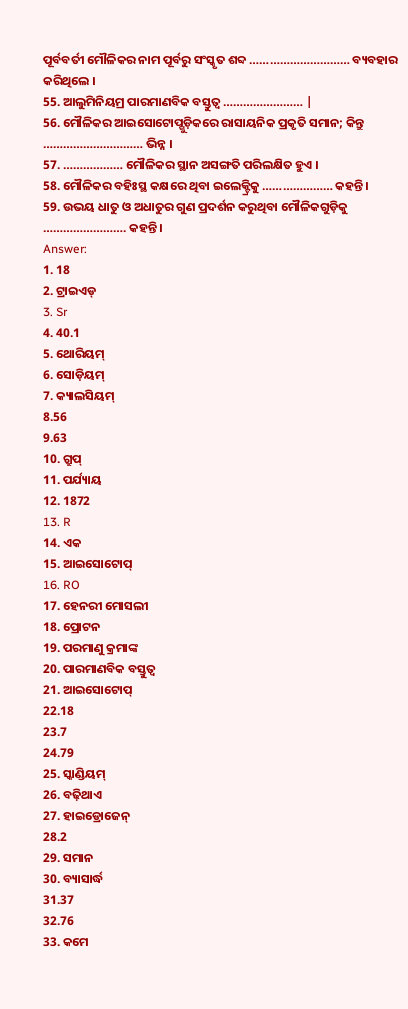ପୂର୍ବବର୍ତୀ ମୌଳିକର ନାମ ପୂର୍ବରୁ ସଂସ୍କୃତ ଶବ୍ଦ ………………………… ବ୍ୟବହାର କରିଥିଲେ ।
55. ଆଲୁମିନିୟମ୍ର ପାରମାଣବିକ ବସ୍ତୁତ୍ଵ …………………… |
56. ମୌଳିକର ଆଇସୋଟୋପ୍ଗୁଡ଼ିକରେ ରାସାୟନିକ ପ୍ରକୃତି ସମାନ; କିନ୍ତୁ ………………………… ଭିନ୍ନ ।
57. ……………… ମୌଳିକର ସ୍ଥାନ ଅସଙ୍ଗତି ପରିଲକ୍ଷିତ ହୁଏ ।
58. ମୌଳିକର ବହିଃସ୍ଥ କକ୍ଷରେ ଥିବା ଇଲେକ୍ଟ୍ରିକୁ ………………… କହନ୍ତି ।
59. ଉଭୟ ଧାତୁ ଓ ଅଧାତୁର ଗୁଣ ପ୍ରଦର୍ଶନ କରୁଥିବା ମୌଳିକଗୁଡ଼ିକୁ ……………………. କହନ୍ତି ।
Answer:
1. 18
2. ଟ୍ରାଇଏଡ୍
3. Sr
4. 40.1
5. ଥୋରିୟମ୍
6. ସୋଡ଼ିୟମ୍
7. କ୍ୟାଲସିୟମ୍
8.56
9.63
10. ଗ୍ରୁପ୍
11. ପର୍ଯ୍ୟାୟ
12. 1872
13. R
14. ଏକ
15. ଆଇସୋଟୋପ୍
16. RO
17. ହେନରୀ ମୋସଲୀ
18. ପ୍ରୋଟନ
19. ପରମାଣୁ କ୍ରମାଙ୍କ
20. ପାରମାଣବିକ ବସ୍ତୁତ୍ଵ
21. ଆଇସୋଟୋପ୍
22.18
23.7
24.79
25. ସ୍କାଣ୍ଡିୟମ୍
26. ବଢ଼ିଥାଏ
27. ହାଇଡ୍ରୋଜେନ୍
28.2
29. ସମାନ
30. ବ୍ୟାସାର୍ଦ୍ଧ
31.37
32.76
33. କମେ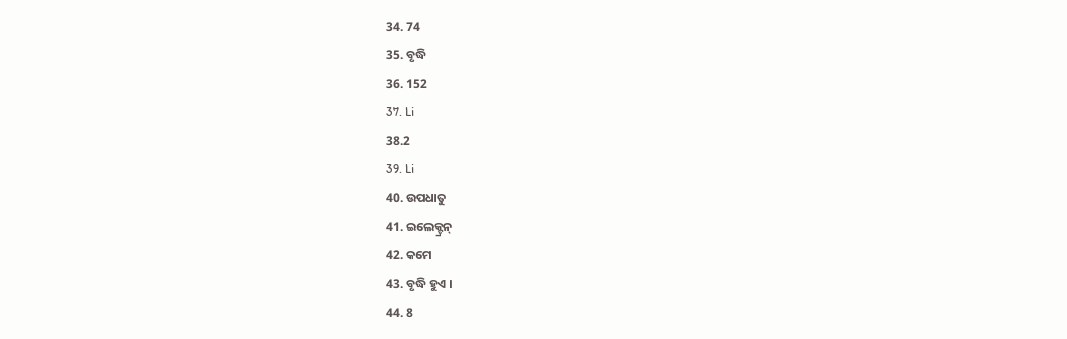34. 74
35. ବୃଦ୍ଧି
36. 152
37. Li
38.2
39. Li
40. ଉପଧାତୁ
41. ଇଲେକ୍ଟ୍ରନ୍
42. କମେ
43. ବୃଦ୍ଧି ହୁଏ ।
44. 8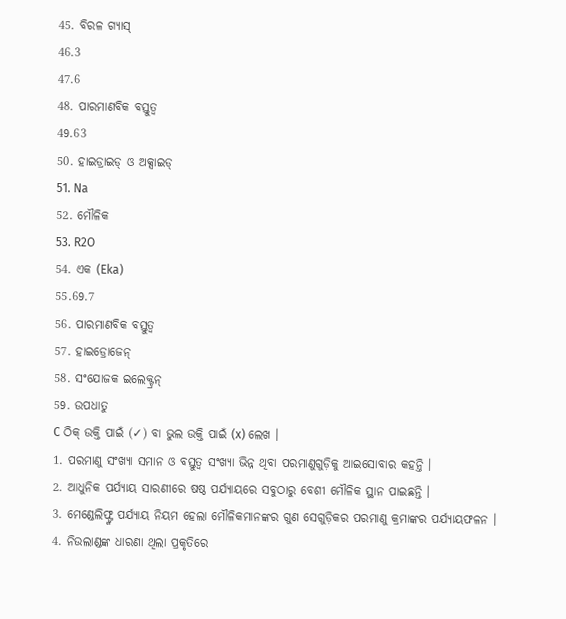45. ବିରଳ ଗ୍ୟାସ୍
46.3
47.6
48. ପାରମାଣବିକ ବସ୍ତୁତ୍ଵ
49.63
50. ହାଇଡ୍ରାଇଡ୍ ଓ ଅକ୍ସାଇଡ୍
51. Na
52. ମୌଳିକ
53. R2O
54. ଏକ (Eka)
55.69.7
56. ପାରମାଣବିକ ବସ୍ତୁତ୍ଵ
57. ହାଇଡ୍ରୋଜେନ୍
58. ସଂଯୋଜକ ଇଲେକ୍ଟ୍ରନ୍
59. ଉପଧାତୁ
C ଠିକ୍ ଉକ୍ତି ପାଇଁ (✓) ବା ଭୁଲ ଉକ୍ତି ପାଇଁ (x) ଲେଖ ।
1. ପରମାଣୁ ସଂଖ୍ୟା ସମାନ ଓ ବସ୍ତୁତ୍ୱ ସଂଖ୍ୟା ଭିନ୍ନ ଥିବା ପରମାଣୁଗୁଡ଼ିକୁ ଆଇସୋବାର କହନ୍ତି ।
2. ଆଧୁନିକ ପର୍ଯ୍ୟାୟ ସାରଣୀରେ ଷଷ୍ଠ ପର୍ଯ୍ୟାୟରେ ସବୁଠାରୁ ବେଶୀ ମୌଳିକ ସ୍ଥାନ ପାଇଛନ୍ତି ।
3. ମେଣ୍ଡେଲିଫ୍ଙ୍କ ପର୍ଯ୍ୟାୟ ନିୟମ ହେଲା ମୌଳିକମାନଙ୍କର ଗୁଣ ସେଗୁଡ଼ିକର ପରମାଣୁ କ୍ରମାଙ୍କର ପର୍ଯ୍ୟାୟଫଳନ ।
4. ନିଉଲାଣ୍ଡଙ୍କ ଧାରଣା ଥିଲା ପ୍ରକୃତିରେ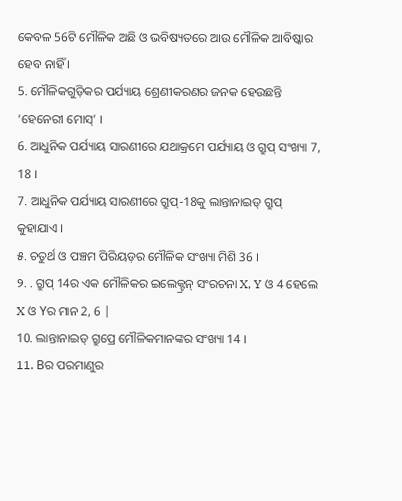କେବଳ 56ଟି ମୌଳିକ ଅଛି ଓ ଭବିଷ୍ୟତରେ ଆଉ ମୌଳିକ ଆବିଷ୍କାର ହେବ ନାହିଁ ।
5. ମୌଳିକଗୁଡ଼ିକର ପର୍ଯ୍ୟାୟ ଶ୍ରେଣୀକରଣର ଜନକ ହେଉଛନ୍ତି ‘ହେନେରୀ ମୋସ୍’ ।
6. ଆଧୁନିକ ପର୍ଯ୍ୟାୟ ସାରଣୀରେ ଯଥାକ୍ରମେ ପର୍ଯ୍ୟାୟ ଓ ଗ୍ରୁପ୍ ସଂଖ୍ୟା 7, 18 ।
7. ଆଧୁନିକ ପର୍ଯ୍ୟାୟ ସାରଣୀରେ ଗ୍ରୁପ୍-18କୁ ଲାନ୍ତାନାଇଡ୍ ଗ୍ରୁପ୍ କୁହାଯାଏ ।
୫. ଚତୁର୍ଥ ଓ ପଞ୍ଚମ ପିରିୟଡ଼ର ମୌଳିକ ସଂଖ୍ୟା ମିଶି 36 ।
୨. . ଗ୍ରୁପ୍ 14ର ଏକ ମୌଳିକର ଇଲେକ୍ଟ୍ରନ୍ ସଂରଚନା X, Y ଓ 4 ହେଲେ X ଓ Yର ମାନ 2, 6 |
10. ଲାନ୍ତାନାଇଡ୍ ଗ୍ରୁପ୍ରେ ମୌଳିକମାନଙ୍କର ସଂଖ୍ୟା 14 ।
11. Bର ପରମାଣୁର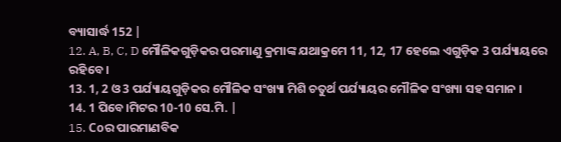ବ୍ୟାସାର୍ଦ୍ଧ 152 |
12. A, B, C, D ମୌଳିକଗୁଡ଼ିକର ପରମାଣୁ କ୍ରମାଙ୍କ ଯଥାକ୍ରମେ 11, 12, 17 ହେଲେ ଏଗୁଡ଼ିକ 3 ପର୍ଯ୍ୟାୟରେ ରହିବେ ।
13. 1, 2 ଓ 3 ପର୍ଯ୍ୟାୟଗୁଡ଼ିକର ମୌଳିକ ସଂଖ୍ୟା ମିଶି ଚତୁର୍ଥ ପର୍ଯ୍ୟାୟର ମୌଳିକ ସଂଖ୍ୟା ସହ ସମାନ ।
14. 1 ପିବେ।ମିଟର 10-10 ସେ.ମି. |
15. Coର ପାରମାଣବିକ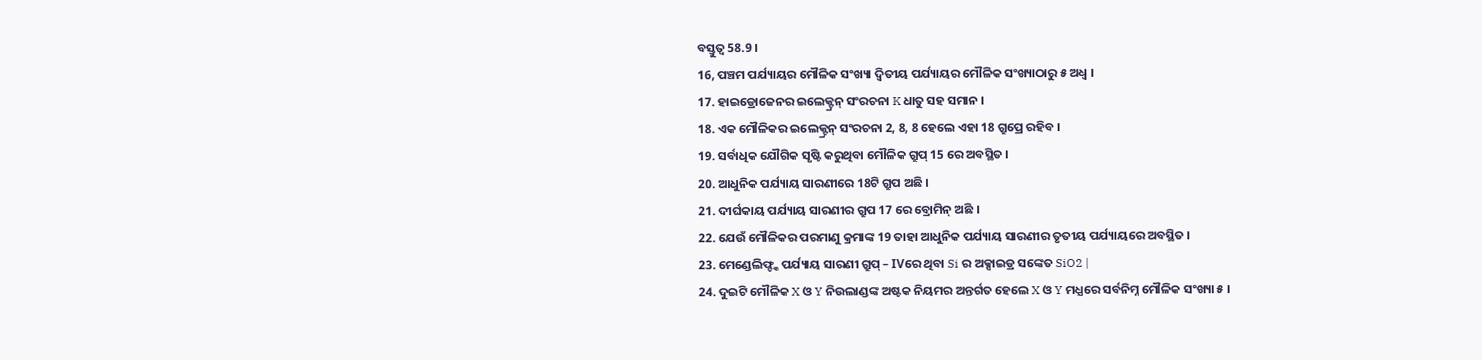ବସ୍ତୁତ୍ୱ 58.9 ।
16, ପଞ୍ଚମ ପର୍ଯ୍ୟାୟର ମୌଳିକ ସଂଖ୍ୟା ଦ୍ୱିତୀୟ ପର୍ଯ୍ୟାୟର ମୌଳିକ ସଂଖ୍ୟାଠାରୁ ୫ ଅଧ୍ଵ ।
17. ହାଇଡ୍ରୋଜେନର ଇଲେକ୍ଟ୍ରନ୍ ସଂରଚନା K ଧାତୁ ସହ ସମାନ ।
18. ଏକ ମୌଳିକର ଇଲେକ୍ଟ୍ରନ୍ ସଂରଚନା 2, 8, 8 ହେଲେ ଏହା 18 ଗ୍ରୁପ୍ରେ ରହିବ ।
19. ସର୍ବାଧିକ ଯୌଗିକ ସୃଷ୍ଟି କରୁଥିବା ମୌଳିକ ଗ୍ରୁପ୍ 15 ରେ ଅବସ୍ଥିତ ।
20. ଆଧୁନିକ ପର୍ଯ୍ୟାୟ ସାରଣୀରେ 18ଟି ଗ୍ରୁପ ଅଛି ।
21. ଦୀର୍ଘକାୟ ପର୍ଯ୍ୟାୟ ସାରଣୀର ଗ୍ରୁପ 17 ରେ ବ୍ରୋମିନ୍ ଅଛି ।
22. ଯେଉଁ ମୌଳିକର ପରମାଣୁ କ୍ରମାଙ୍କ 19 ତାହା ଆଧୁନିକ ପର୍ଯ୍ୟାୟ ସାରଣୀର ତୃତୀୟ ପର୍ଯ୍ୟାୟରେ ଅବସ୍ଥିତ ।
23. ମେଣ୍ଡେଲିଫ୍ଙ୍କ ପର୍ଯ୍ୟାୟ ସାରଣୀ ଗ୍ରୁପ୍ – IVରେ ଥିବା Si ର ଅକ୍ସାଇଡ୍ର ସଙ୍କେତ SiO2 |
24. ଦୁଇଟି ମୌଳିକ X ଓ Y ନିଉଲାଣ୍ଡଙ୍କ ଅଷ୍ଟକ ନିୟମର ଅନ୍ତର୍ଗତ ହେଲେ X ଓ Y ମଧ୍ଯରେ ସର୍ବନିମ୍ନ ମୌଳିକ ସଂଖ୍ୟା ୫ ।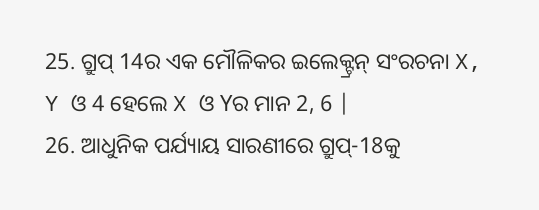25. ଗ୍ରୁପ୍ 14ର ଏକ ମୌଳିକର ଇଲେକ୍ଟ୍ରନ୍ ସଂରଚନା X, Y ଓ 4 ହେଲେ X ଓ Yର ମାନ 2, 6 |
26. ଆଧୁନିକ ପର୍ଯ୍ୟାୟ ସାରଣୀରେ ଗ୍ରୁପ୍-18କୁ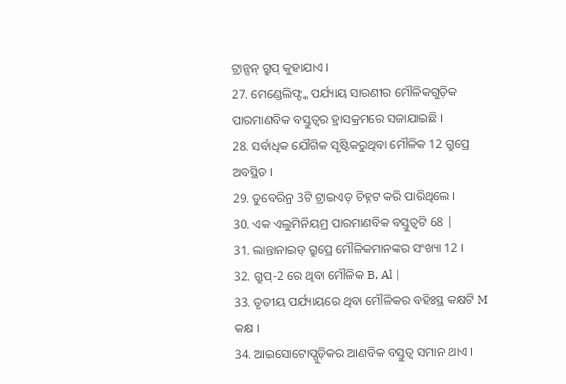ଟ୍ରାନ୍ସନ୍ ଗ୍ରୁପ୍ କୁହାଯାଏ ।
27. ମେଣ୍ଡେଲିଫ୍ଙ୍କ ପର୍ଯ୍ୟାୟ ସାରଣୀର ମୌଳିକଗୁଡ଼ିକ ପାରମାଣବିକ ବସ୍ତୁତ୍ଵର ହ୍ରାସକ୍ରମରେ ସଜାଯାଇଛି ।
28. ସର୍ବାଧିକ ଯୌଗିକ ସୃଷ୍ଟିକରୁଥିବା ମୌଳିକ 12 ଗ୍ରୁପ୍ରେ ଅବସ୍ଥିତ ।
29. ଡୁବେରିନ୍ର 3ଟି ଟ୍ରାଇଏଡ୍ ଚିହ୍ନଟ କରି ପାରିଥିଲେ ।
30. ଏକ ଏଲୁମିନିୟମ୍ର ପାରମାଣବିକ ବସ୍ତୁତ୍ଵଟି 68 |
31. ଲାନ୍ତାନାଇଡ୍ ଗ୍ରୁପ୍ରେ ମୌଳିକମାନଙ୍କର ସଂଖ୍ୟା 12 ।
32. ଗ୍ରୁପ୍-2 ରେ ଥିବା ମୌଳିକ B, Al |
33. ତୃତୀୟ ପର୍ଯ୍ୟାୟରେ ଥିବା ମୌଳିକର ବହିଃସ୍ଥ କକ୍ଷଟି M କକ୍ଷ ।
34. ଆଇସୋଟୋପ୍ଗୁଡ଼ିକର ଆଣବିକ ବସ୍ତୁତ୍ୱ ସମାନ ଥାଏ ।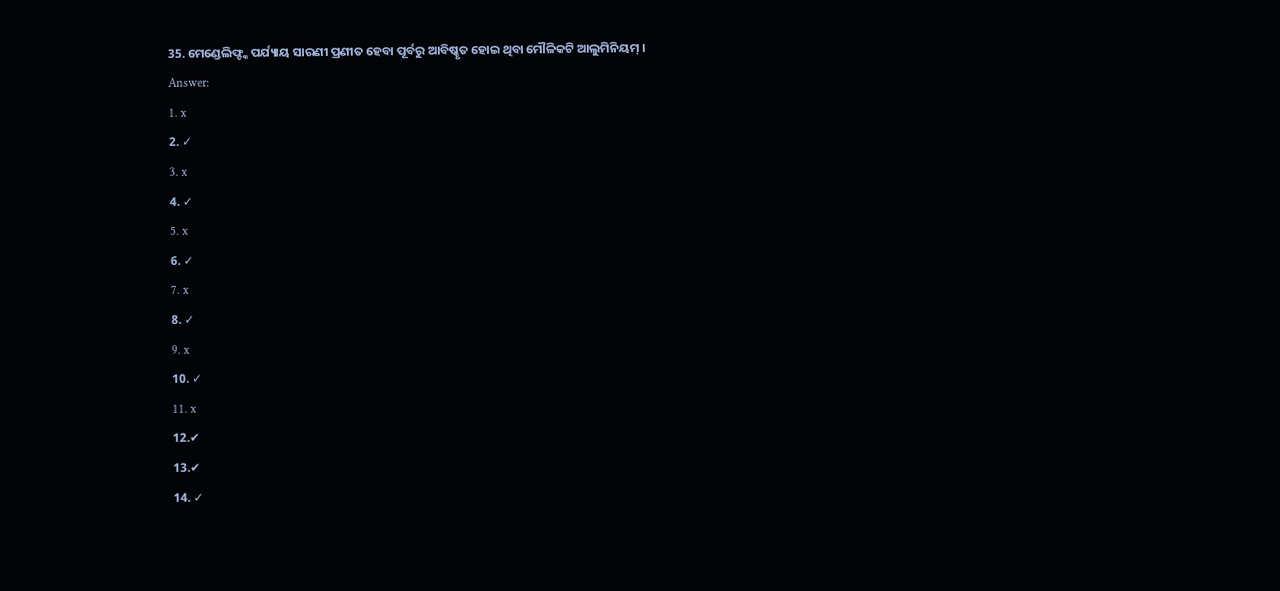35. ମେଣ୍ଡେଲିଫ୍ଙ୍କ ପର୍ଯ୍ୟାୟ ସାରଣୀ ପ୍ରଣୀତ ହେବା ପୂର୍ବରୁ ଆବିଷ୍କୃତ ହୋଇ ଥିବା ମୌଳିକଟି ଆଲୁମିନିୟମ୍ ।
Answer:
1. x
2. ✓
3. x
4. ✓
5. x
6. ✓
7. x
8. ✓
9. x
10. ✓
11. x
12.✔
13.✔
14. ✓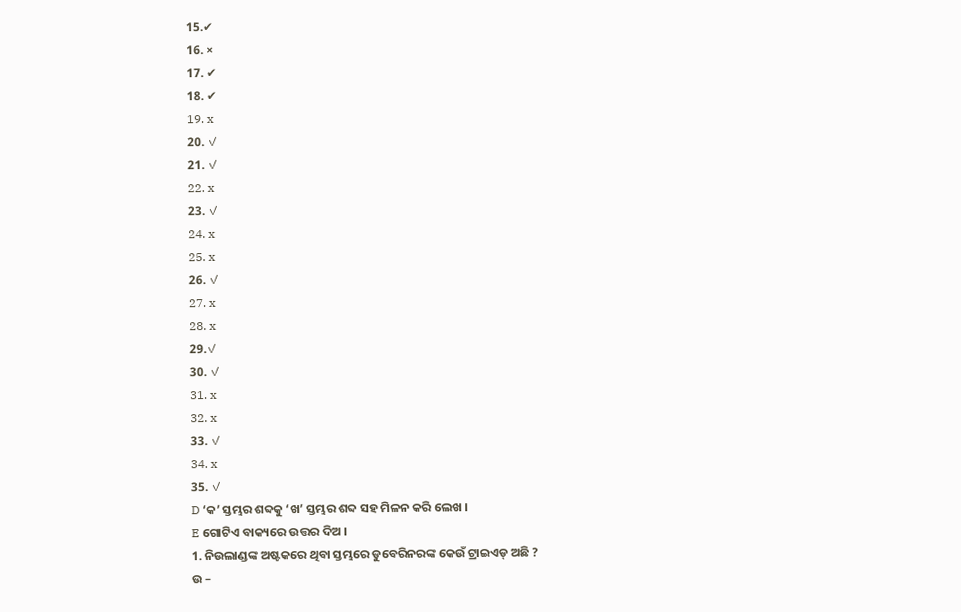15.✔
16. ×
17. ✔
18. ✔
19. x
20. ✓
21. ✓
22. x
23. ✓
24. x
25. x
26. ✓
27. x
28. x
29.✓
30. ✓
31. x
32. x
33. ✓
34. x
35. ✓
D ‘କ’ ସ୍ତମ୍ଭର ଶବ୍ଦକୁ ‘ଖ’ ସ୍ତମ୍ଭର ଶବ୍ଦ ସହ ମିଳନ କରି ଲେଖ ।
E ଗୋଟିଏ ବାକ୍ୟରେ ଉତ୍ତର ଦିଅ ।
1. ନିଉଲାଣ୍ଡଙ୍କ ଅଷ୍ଟକରେ ଥିବା ସ୍ତମ୍ଭରେ ଡୁବେରିନରଙ୍କ କେଉଁ ଟ୍ରାଇଏଡ୍ ଅଛି ?
ଉ –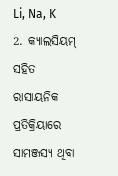Li, Na, K
2. କ୍ୟାଲସିୟମ୍ ସହିତ ରାସାୟନିକ ପ୍ରତିକ୍ରିୟାରେ ସାମଞ୍ଜସ୍ୟ ଥିବା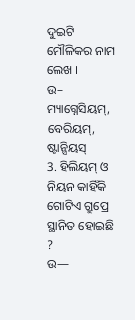ଦୁଇଟି ମୌଳିକର ନାମ ଲେଖ ।
ଉ–
ମ୍ୟାଗ୍ନେସିୟମ୍, ବେରିୟମ୍, ଷ୍ଟାନ୍ସିୟସ୍
3. ହିଲିୟମ୍ ଓ ନିୟନ କାହିଁକି ଗୋଟିଏ ଗ୍ରୁପ୍ରେ ସ୍ଥାନିତ ହୋଇଛି ?
ଉ—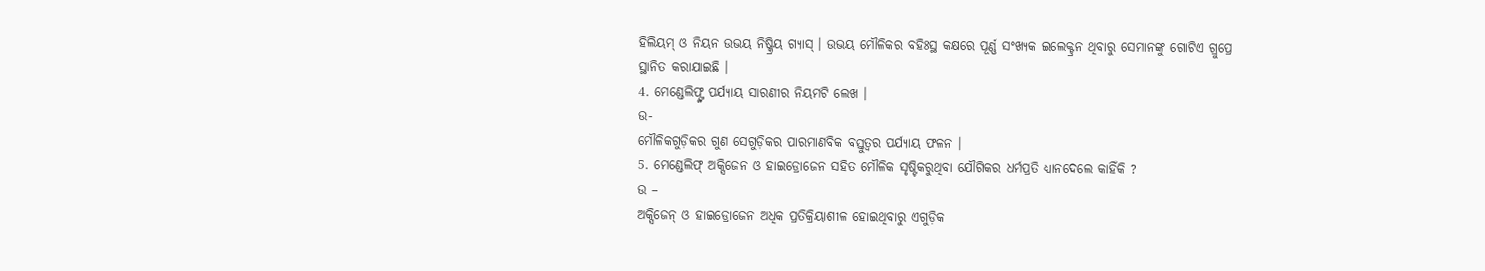ହିଲିୟମ୍ ଓ ନିୟନ ଉଭୟ ନିଷ୍କ୍ରିୟ ଗ୍ୟାସ୍ । ଉଭୟ ମୌଳିକର ବହିଃସ୍ଥ କକ୍ଷରେ ପୂର୍ଣ୍ଣ ସଂଖ୍ୟକ ଇଲେକ୍ଟ୍ରନ ଥିବାରୁ ସେମାନଙ୍କୁ ଗୋଟିଏ ଗ୍ରୁପ୍ରେ ସ୍ଥାନିତ କରାଯାଇଛି ।
4. ମେଣ୍ଡେଲିଫ୍ଙ୍କ ପର୍ଯ୍ୟାୟ ସାରଣୀର ନିୟମଟି ଲେଖ ।
ଉ-
ମୌଳିକଗୁଡ଼ିକର ଗୁଣ ସେଗୁଡ଼ିକର ପାରମାଣବିକ ବସ୍ତୁତ୍ଵର ପର୍ଯ୍ୟାୟ ଫଳନ ।
5. ମେଣ୍ଡେଲିଫ୍ ଅକ୍ସିଜେନ ଓ ହାଇଡ୍ରୋଜେନ ସହିତ ମୌଳିକ ସୃଷ୍ଟିକରୁଥିବା ଯୌଗିକର ଧର୍ମପ୍ରତି ଧ୍ୟାନଦେଲେ କାହିଁକି ?
ଉ –
ଅକ୍ସିଜେନ୍ ଓ ହାଇଡ୍ରୋଜେନ ଅଧିକ ପ୍ରତିକ୍ରିୟାଶୀଳ ହୋଇଥିବାରୁ ଏଗୁଡ଼ିକ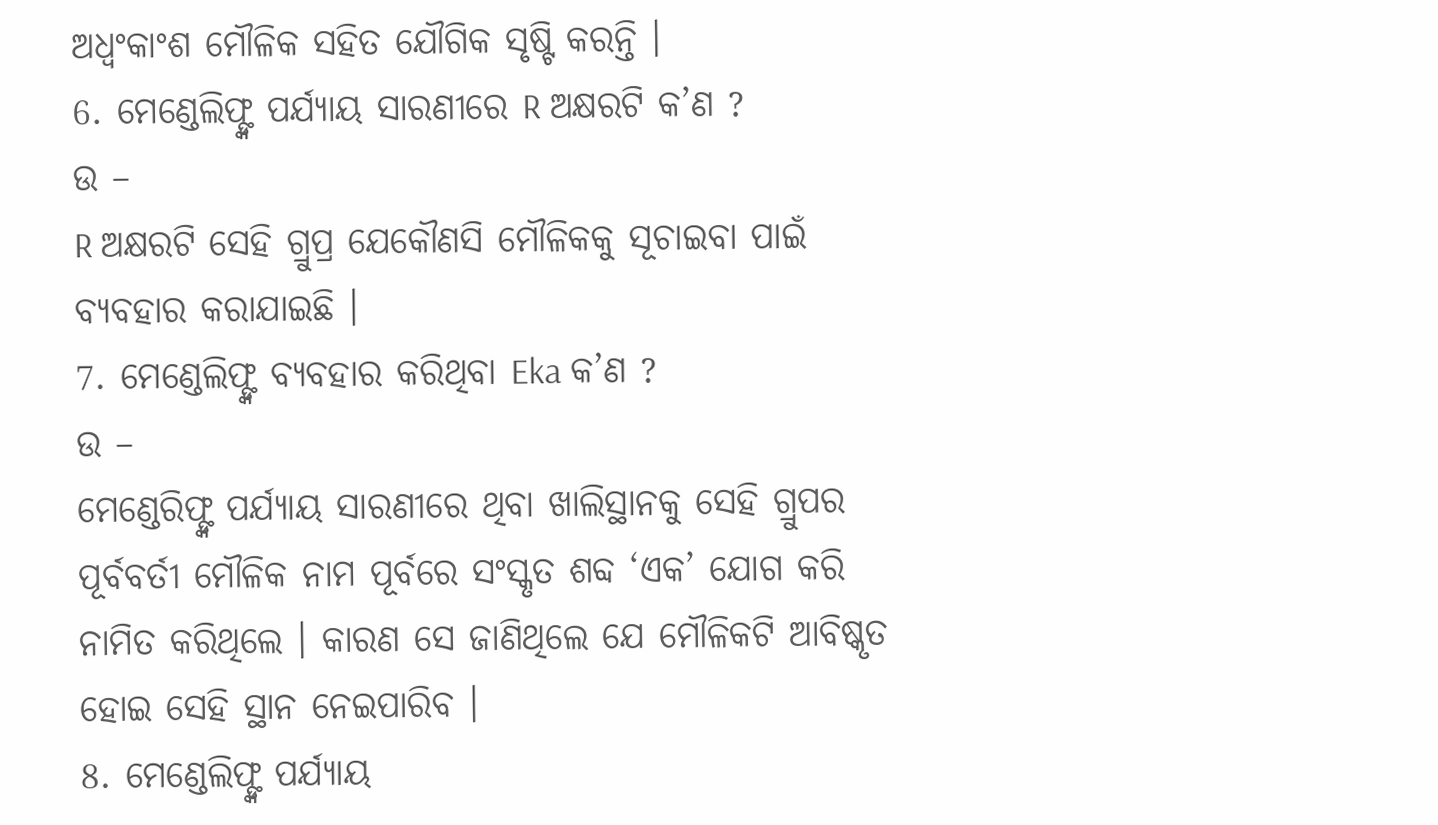ଅଧ୍ଵଂକାଂଶ ମୌଳିକ ସହିତ ଯୌଗିକ ସୃଷ୍ଟି କରନ୍ତି ।
6. ମେଣ୍ଡେଲିଫ୍ଙ୍କ ପର୍ଯ୍ୟାୟ ସାରଣୀରେ R ଅକ୍ଷରଟି କ’ଣ ?
ଉ –
R ଅକ୍ଷରଟି ସେହି ଗ୍ରୁପ୍ର ଯେକୌଣସି ମୌଳିକକୁ ସୂଚାଇବା ପାଇଁ ବ୍ୟବହାର କରାଯାଇଛି ।
7. ମେଣ୍ଡେଲିଫ୍ଙ୍କ ବ୍ୟବହାର କରିଥିବା Eka କ’ଣ ?
ଉ –
ମେଣ୍ଡେରିଫ୍ଙ୍କ ପର୍ଯ୍ୟାୟ ସାରଣୀରେ ଥିବା ଖାଲିସ୍ଥାନକୁ ସେହି ଗ୍ରୁପର ପୂର୍ବବର୍ତୀ ମୌଳିକ ନାମ ପୂର୍ବରେ ସଂସ୍କୃତ ଶବ୍ଦ ‘ଏକ’ ଯୋଗ କରି ନାମିତ କରିଥିଲେ । କାରଣ ସେ ଜାଣିଥିଲେ ଯେ ମୌଳିକଟି ଆବିଷ୍କୃତ ହୋଇ ସେହି ସ୍ଥାନ ନେଇପାରିବ ।
8. ମେଣ୍ଡେଲିଫ୍ଙ୍କ ପର୍ଯ୍ୟାୟ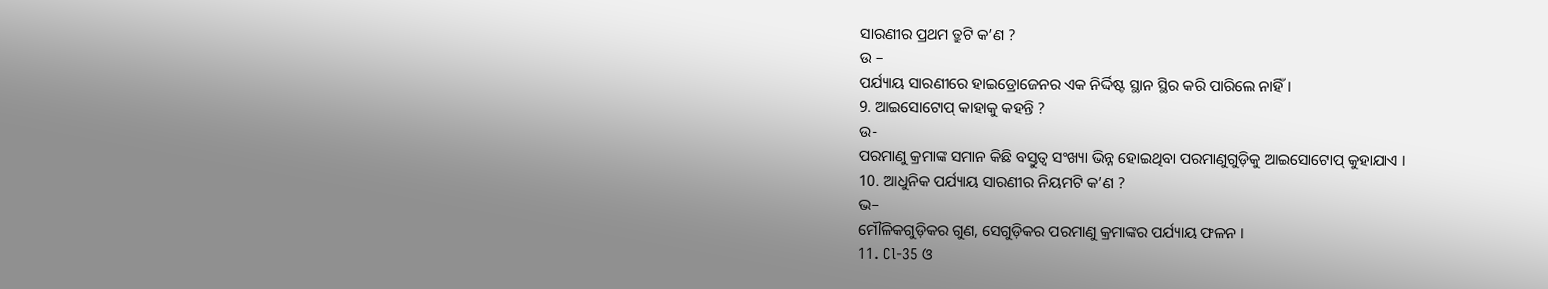ସାରଣୀର ପ୍ରଥମ ତ୍ରୁଟି କ’ଣ ?
ଉ –
ପର୍ଯ୍ୟାୟ ସାରଣୀରେ ହାଇଡ୍ରୋଜେନର ଏକ ନିର୍ଦ୍ଦିଷ୍ଟ ସ୍ଥାନ ସ୍ଥିର କରି ପାରିଲେ ନାହିଁ ।
9. ଆଇସୋଟୋପ୍ କାହାକୁ କହନ୍ତି ?
ଉ-
ପରମାଣୁ କ୍ରମାଙ୍କ ସମାନ କିଛି ବସ୍ତୁତ୍ୱ ସଂଖ୍ୟା ଭିନ୍ନ ହୋଇଥିବା ପରମାଣୁଗୁଡ଼ିକୁ ଆଇସୋଟୋପ୍ କୁହାଯାଏ ।
10. ଆଧୁନିକ ପର୍ଯ୍ୟାୟ ସାରଣୀର ନିୟମଟି କ’ଣ ?
ଭ–
ମୌଳିକଗୁଡ଼ିକର ଗୁଣ, ସେଗୁଡ଼ିକର ପରମାଣୁ କ୍ରମାଙ୍କର ପର୍ଯ୍ୟାୟ ଫଳନ ।
11. Cl-35 ଓ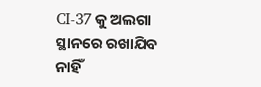CI-37 କୁ ଅଲଗା ସ୍ଥାନରେ ରଖାଯିବ ନାହିଁ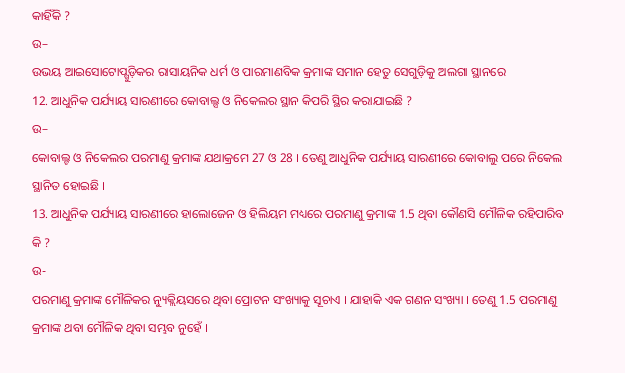କାହିଁକି ?
ଉ–
ଉଭୟ ଆଇସୋଟୋପ୍ଗୁଡ଼ିକର ରାସାୟନିକ ଧର୍ମ ଓ ପାରମାଣବିକ କ୍ରମାଙ୍କ ସମାନ ହେତୁ ସେଗୁଡ଼ିକୁ ଅଲଗା ସ୍ଥାନରେ
12. ଆଧୁନିକ ପର୍ଯ୍ୟାୟ ସାରଣୀରେ କୋବାଲ୍ସ ଓ ନିକେଲର ସ୍ଥାନ କିପରି ସ୍ଥିର କରାଯାଇଛି ?
ଉ–
କୋବାଲ୍ଟ ଓ ନିକେଲର ପରମାଣୁ କ୍ରମାଙ୍କ ଯଥାକ୍ରମେ 27 ଓ 28 । ତେଣୁ ଆଧୁନିକ ପର୍ଯ୍ୟାୟ ସାରଣୀରେ କୋବାଲୁ ପରେ ନିକେଲ ସ୍ଥାନିତ ହୋଇଛି ।
13. ଆଧୁନିକ ପର୍ଯ୍ୟାୟ ସାରଣୀରେ ହାଲୋଜେନ ଓ ହିଲିୟମ ମଧ୍ୟରେ ପରମାଣୁ କ୍ରମାଙ୍କ 1.5 ଥିବା କୌଣସି ମୌଳିକ ରହିପାରିବ କି ?
ଉ-
ପରମାଣୁ କ୍ରମାଙ୍କ ମୌଳିକର ନ୍ୟୁକ୍ଲିୟସରେ ଥିବା ପ୍ରୋଟନ ସଂଖ୍ୟାକୁ ସୂଚାଏ । ଯାହାକି ଏକ ଗଣନ ସଂଖ୍ୟା । ତେଣୁ 1.5 ପରମାଣୁ କ୍ରମାଙ୍କ ଥବା ମୌଳିକ ଥିବା ସମ୍ଭବ ନୁହେଁ ।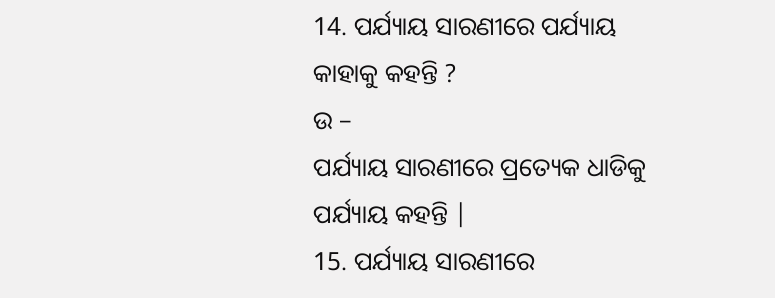14. ପର୍ଯ୍ୟାୟ ସାରଣୀରେ ପର୍ଯ୍ୟାୟ କାହାକୁ କହନ୍ତି ?
ଉ –
ପର୍ଯ୍ୟାୟ ସାରଣୀରେ ପ୍ରତ୍ୟେକ ଧାଡିକୁ ପର୍ଯ୍ୟାୟ କହନ୍ତି |
15. ପର୍ଯ୍ୟାୟ ସାରଣୀରେ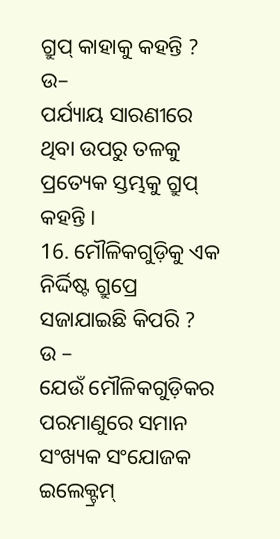ଗ୍ରୁପ୍ କାହାକୁ କହନ୍ତି ?
ଉ–
ପର୍ଯ୍ୟାୟ ସାରଣୀରେ ଥିବା ଉପରୁ ତଳକୁ ପ୍ରତ୍ୟେକ ସ୍ତମ୍ଭକୁ ଗ୍ରୁପ୍ କହନ୍ତି ।
16. ମୌଳିକଗୁଡ଼ିକୁ ଏକ ନିର୍ଦ୍ଦିଷ୍ଟ ଗ୍ରୁପ୍ରେ ସଜାଯାଇଛି କିପରି ?
ଉ –
ଯେଉଁ ମୌଳିକଗୁଡ଼ିକର ପରମାଣୁରେ ସମାନ ସଂଖ୍ୟକ ସଂଯୋଜକ ଇଲେକ୍ଟ୍ରମ୍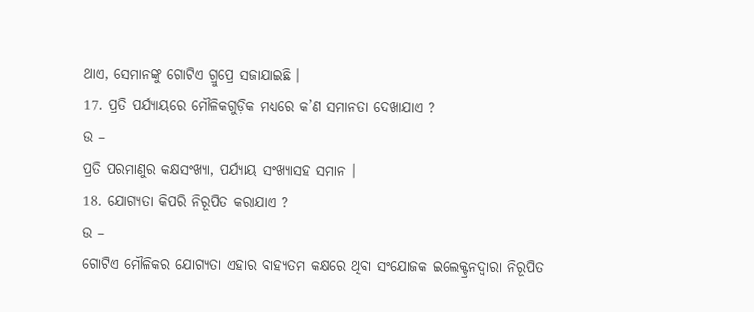ଥାଏ, ସେମାନଙ୍କୁ ଗୋଟିଏ ଗ୍ରୁପ୍ରେ ସଜାଯାଇଛି ।
17. ପ୍ରତି ପର୍ଯ୍ୟାୟରେ ମୌଳିକଗୁଡ଼ିକ ମଧ୍ୟରେ କ’ଣ ସମାନତା ଦେଖାଯାଏ ?
ଉ –
ପ୍ରତି ପରମାଣୁର କକ୍ଷସଂଖ୍ୟା, ପର୍ଯ୍ୟାୟ ସଂଖ୍ୟାସହ ସମାନ ।
18. ଯୋଗ୍ଯତା କିପରି ନିରୂପିତ କରାଯାଏ ?
ଉ –
ଗୋଟିଏ ମୌଳିକର ଯୋଗ୍ୟତା ଏହାର ବାହ୍ୟତମ କକ୍ଷରେ ଥିବା ସଂଯୋଜକ ଇଲେକ୍ଟ୍ରନଦ୍ୱାରା ନିରୂପିତ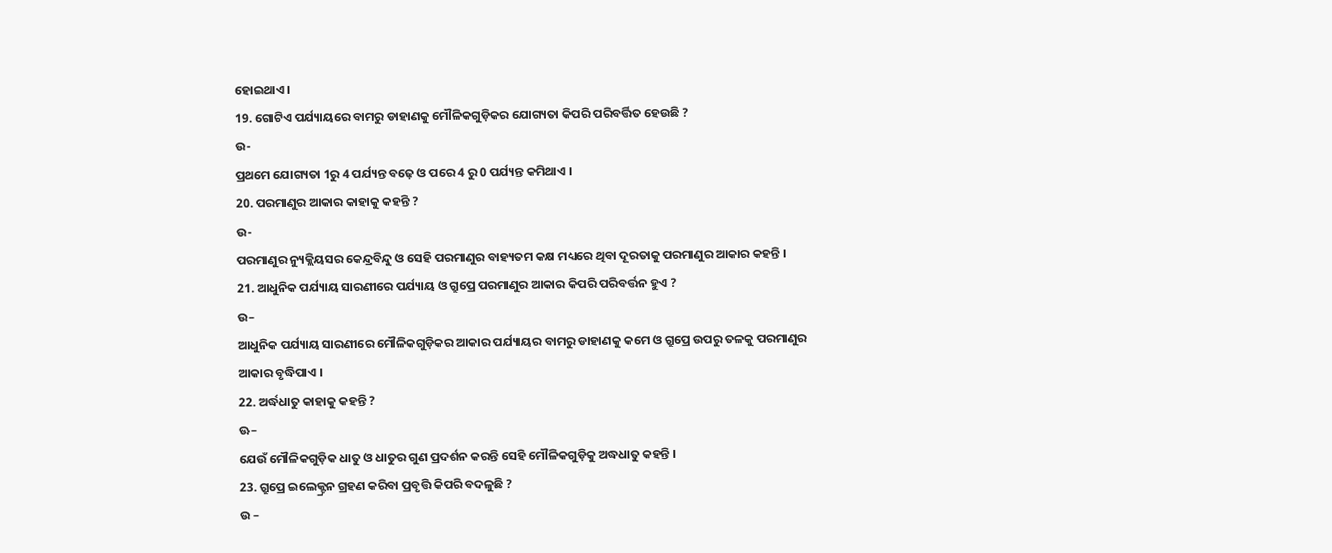ହୋଇଥାଏ ।
19. ଗୋଟିଏ ପର୍ଯ୍ୟାୟରେ ବାମରୁ ଡାହାଣକୁ ମୌଳିକଗୁଡ଼ିକର ଯୋଗ୍ୟତା କିପରି ପରିବର୍ତ୍ତିତ ହେଉଛି ?
ଉ-
ପ୍ରଥମେ ଯୋଗ୍ୟତା 1ରୁ 4 ପର୍ଯ୍ୟନ୍ତ ବଢ଼େ ଓ ପରେ 4 ରୁ 0 ପର୍ଯ୍ୟନ୍ତ କମିଥାଏ ।
20. ପରମାଣୁର ଆକାର କାହାକୁ କହନ୍ତି ?
ଉ-
ପରମାଣୁର ନ୍ୟୁକ୍ଲିୟସର କେନ୍ଦ୍ରବିନ୍ଦୁ ଓ ସେହି ପରମାଣୁର ବାହ୍ୟତମ କକ୍ଷ ମଧ୍ୟରେ ଥିବା ଦୂରତାକୁ ପରମାଣୁର ଆକାର କହନ୍ତି ।
21. ଆଧୁନିକ ପର୍ଯ୍ୟାୟ ସାରଣୀରେ ପର୍ଯ୍ୟାୟ ଓ ଗ୍ରୁପ୍ରେ ପରମାଣୁର ଆକାର କିପରି ପରିବର୍ତ୍ତନ ହୁଏ ?
ଉ–
ଆଧୁନିକ ପର୍ଯ୍ୟାୟ ସାରଣୀରେ ମୌଳିକଗୁଡ଼ିକର ଆକାର ପର୍ଯ୍ୟାୟର ବାମରୁ ଡାହାଣକୁ କମେ ଓ ଗ୍ରୁପ୍ରେ ଉପରୁ ତଳକୁ ପରମାଣୁର ଆକାର ବୃଦ୍ଧିପାଏ ।
22. ଅର୍ଦ୍ଧଧାତୁ କାହାକୁ କହନ୍ତି ?
ଊ–
ଯେଉଁ ମୌଳିକଗୁଡ଼ିକ ଧାତୁ ଓ ଧାତୁର ଗୁଣ ପ୍ରଦର୍ଶନ କରନ୍ତି ସେହି ମୌଳିକଗୁଡ଼ିକୁ ଅଦ୍ଧଧାତୁ କହନ୍ତି ।
23. ଗ୍ରୁପ୍ରେ ଇଲେକ୍ଟ୍ରନ ଗ୍ରହଣ କରିବା ପ୍ରବୃତ୍ତି କିପରି ବଦଳୁଛି ?
ଉ –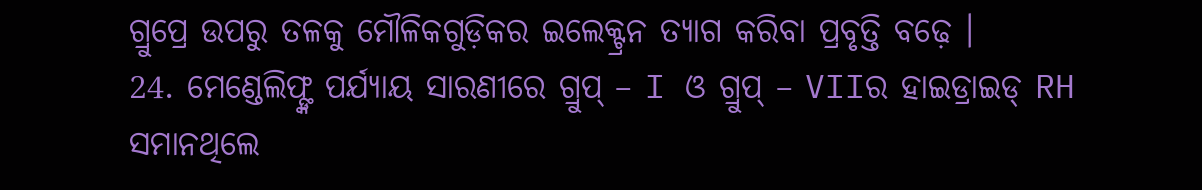ଗ୍ରୁପ୍ରେ ଉପରୁ ତଳକୁ ମୌଳିକଗୁଡ଼ିକର ଇଲେକ୍ଟ୍ରନ ତ୍ୟାଗ କରିବା ପ୍ରବୃତ୍ତି ବଢ଼େ ।
24. ମେଣ୍ଡେଲିଫ୍ଙ୍କ ପର୍ଯ୍ୟାୟ ସାରଣୀରେ ଗ୍ରୁପ୍ – I ଓ ଗ୍ରୁପ୍ – VIIର ହାଇଡ୍ରାଇଡ୍ RH ସମାନଥିଲେ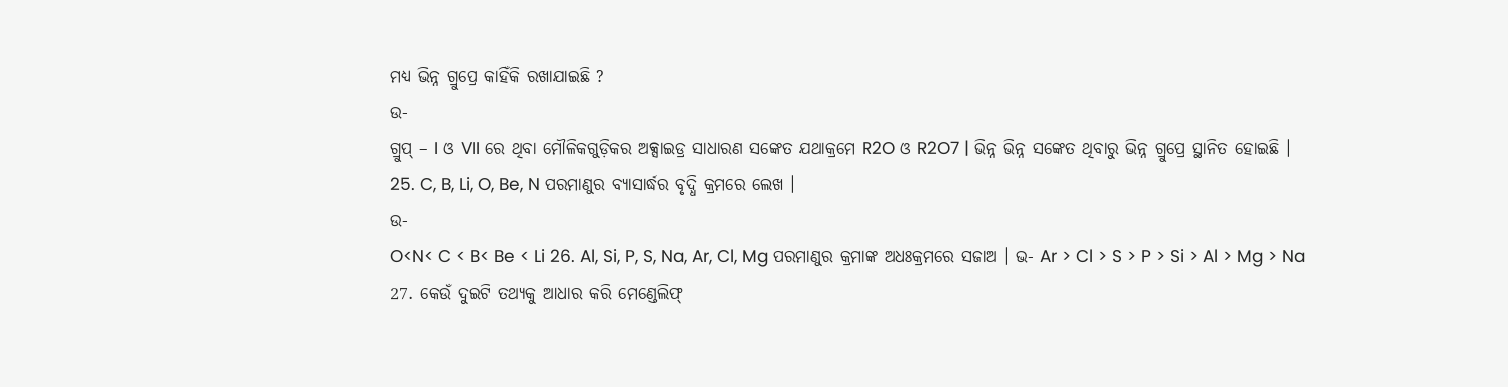ମଧ୍ୟ ଭିନ୍ନ ଗ୍ରୁପ୍ରେ କାହିଁକି ରଖାଯାଇଛି ?
ଉ-
ଗ୍ରୁପ୍ – I ଓ VII ରେ ଥିବା ମୌଳିକଗୁଡ଼ିକର ଅକ୍ସାଇଡ୍ର ସାଧାରଣ ସଙ୍କେତ ଯଥାକ୍ରମେ R2O ଓ R2O7 | ଭିନ୍ନ ଭିନ୍ନ ସଙ୍କେତ ଥିବାରୁ ଭିନ୍ନ ଗ୍ରୁପ୍ରେ ସ୍ଥାନିତ ହୋଇଛି ।
25. C, B, Li, O, Be, N ପରମାଣୁର ବ୍ୟାସାର୍ଦ୍ଧର ବୃଦ୍ଧି କ୍ରମରେ ଲେଖ ।
ଉ-
O<N< C < B< Be < Li 26. Al, Si, P, S, Na, Ar, Cl, Mg ପରମାଣୁର କ୍ରମାଙ୍କ ଅଧଃକ୍ରମରେ ସଜାଅ । ଭ- Ar > Cl > S > P > Si > Al > Mg > Na
27. କେଉଁ ଦୁଇଟି ତଥ୍ୟକୁ ଆଧାର କରି ମେଣ୍ଡେଲିଫ୍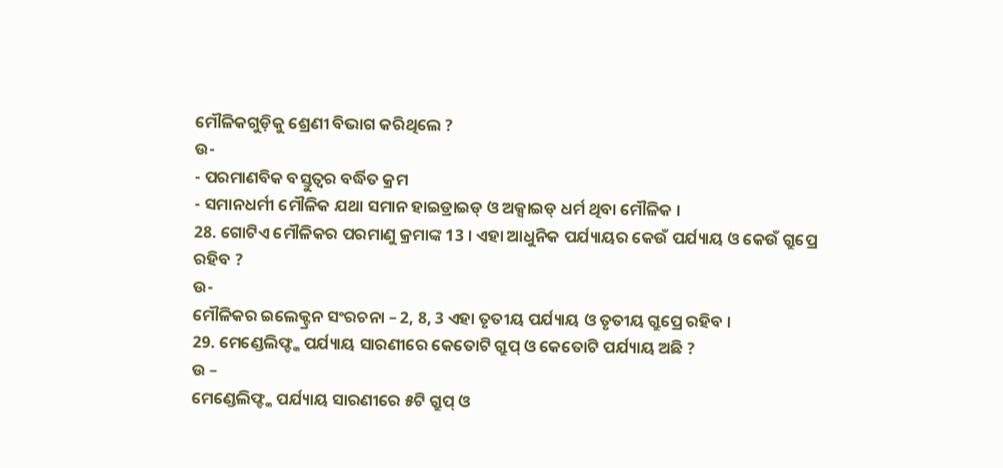ମୌଳିକଗୁଡ଼ିକୁ ଶ୍ରେଣୀ ବିଭାଗ କରିଥିଲେ ?
ଉ-
- ପରମାଣବିକ ବସ୍ତୁତ୍ଵର ବର୍ଦ୍ଧିତ କ୍ରମ
- ସମାନଧର୍ମୀ ମୌଳିକ ଯଥା ସମାନ ହାଇଡ୍ରାଇଡ୍ ଓ ଅକ୍ସାଇଡ୍ ଧର୍ମ ଥିବା ମୌଳିକ ।
28. ଗୋଟିଏ ମୌଳିକର ପରମାଣୁ କ୍ରମାଙ୍କ 13 । ଏହା ଆଧୁନିକ ପର୍ଯ୍ୟାୟର କେଉଁ ପର୍ଯ୍ୟାୟ ଓ କେଉଁ ଗ୍ରୁପ୍ରେ ରହିବ ?
ଉ-
ମୌଳିକର ଇଲେକ୍ଟ୍ରନ ସଂରଚନା – 2, 8, 3 ଏହା ତୃତୀୟ ପର୍ଯ୍ୟାୟ ଓ ତୃତୀୟ ଗ୍ରୁପ୍ରେ ରହିବ ।
29. ମେଣ୍ଡେଲିଫ୍ଙ୍କ ପର୍ଯ୍ୟାୟ ସାରଣୀରେ କେତୋଟି ଗ୍ରୁପ୍ ଓ କେତୋଟି ପର୍ଯ୍ୟାୟ ଅଛି ?
ଉ –
ମେଣ୍ଡେଲିଫ୍ଙ୍କ ପର୍ଯ୍ୟାୟ ସାରଣୀରେ ୫ଟି ଗ୍ରୁପ୍ ଓ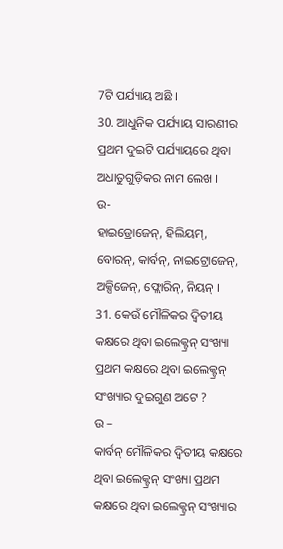7ଟି ପର୍ଯ୍ୟାୟ ଅଛି ।
30. ଆଧୁନିକ ପର୍ଯ୍ୟାୟ ସାରଣୀର ପ୍ରଥମ ଦୁଇଟି ପର୍ଯ୍ୟାୟରେ ଥିବା ଅଧାତୁଗୁଡ଼ିକର ନାମ ଲେଖ ।
ଉ-
ହାଇଡ୍ରୋଜେନ୍, ହିଲିୟମ୍, ବୋରନ୍, କାର୍ବନ୍, ନାଇଟ୍ରୋଜେନ୍, ଅକ୍ସିଜେନ୍, ଫ୍ଲୋରିନ୍, ନିୟନ୍ ।
31. କେଉଁ ମୌଳିକର ଦ୍ବିତୀୟ କକ୍ଷରେ ଥିବା ଇଲେକ୍ଟ୍ରନ୍ ସଂଖ୍ୟା ପ୍ରଥମ କକ୍ଷରେ ଥିବା ଇଲେକ୍ଟ୍ରନ୍ ସଂଖ୍ୟାର ଦୁଇଗୁଣ ଅଟେ ?
ଉ –
କାର୍ବନ୍ ମୌଳିକର ଦ୍ଵିତୀୟ କକ୍ଷରେ ଥିବା ଇଲେକ୍ଟ୍ରନ୍ ସଂଖ୍ୟା ପ୍ରଥମ କକ୍ଷରେ ଥିବା ଇଲେକ୍ଟ୍ରନ୍ ସଂଖ୍ୟାର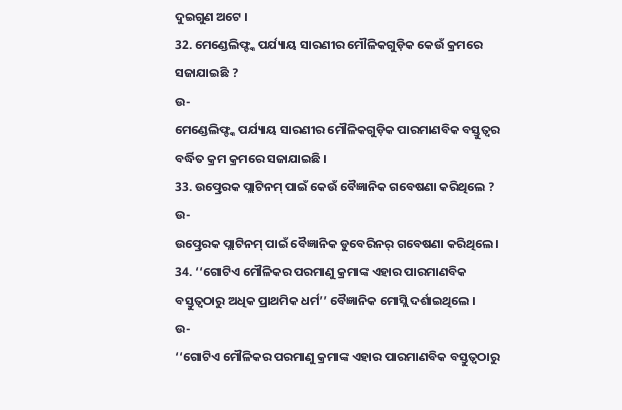ଦୁଇଗୁଣ ଅଟେ ।
32. ମେଣ୍ଡେଲିଫ୍ଙ୍କ ପର୍ଯ୍ୟାୟ ସାରଣୀର ମୌଳିକଗୁଡ଼ିକ କେଉଁ କ୍ରମରେ ସଜାଯାଇଛି ?
ଉ-
ମେଣ୍ଡେଲିଫ୍ଙ୍କ ପର୍ଯ୍ୟାୟ ସାରଣୀର ମୌଳିକଗୁଡ଼ିକ ପାରମାଣବିକ ବସ୍ତୁତ୍ଵର ବର୍ଦ୍ଧିତ କ୍ରମ କ୍ରମରେ ସଜାଯାଇଛି ।
33. ଉତ୍ପ୍ରେରକ ପ୍ଲାଟିନମ୍ ପାଇଁ କେଉଁ ବୈଜ୍ଞାନିକ ଗବେଷଣା କରିଥିଲେ ?
ଉ-
ଉତ୍ପ୍ରେରକ ପ୍ଲାଟିନମ୍ ପାଇଁ ବୈଜ୍ଞାନିକ ଡୁବେରିନର୍ ଗବେଷଣା କରିଥିଲେ ।
34. ‘‘ଗୋଟିଏ ମୌଳିକର ପରମାଣୁ କ୍ରମାଙ୍କ ଏହାର ପାରମାଣବିକ ବସ୍ତୁତ୍ୱଠାରୁ ଅଧିକ ପ୍ରାଥମିକ ଧର୍ମ’’ ବୈଜ୍ଞାନିକ ମୋସ୍ଲି ଦର୍ଶାଇଥିଲେ ।
ଉ-
‘‘ଗୋଟିଏ ମୌଳିକର ପରମାଣୁ କ୍ରମାଙ୍କ ଏହାର ପାରମାଣବିକ ବସ୍ତୁତ୍ୱଠାରୁ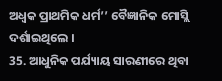ଅଧ୍ବକ ପ୍ରାଥମିକ ଧର୍ମ’’ ବୈଜ୍ଞାନିକ ମୋସ୍ଲି ଦର୍ଶାଇଥିଲେ ।
35. ଆଧୁନିକ ପର୍ଯ୍ୟାୟ ସାରଣୀରେ ଥିବା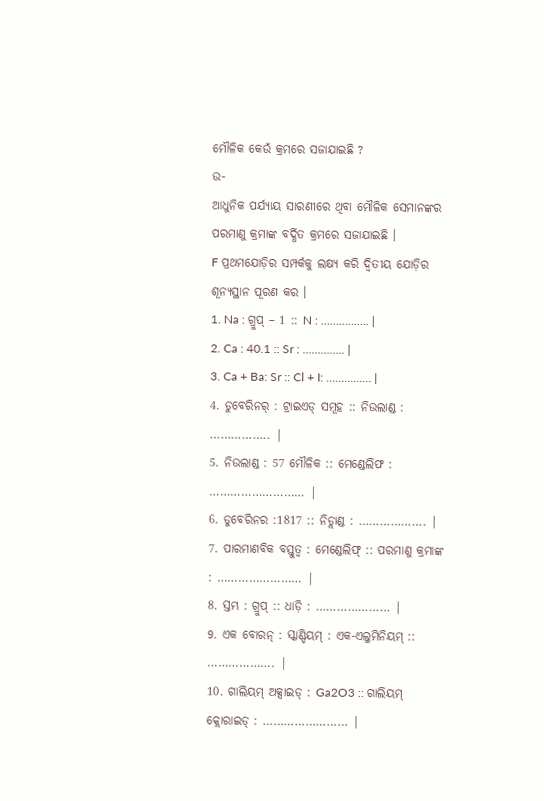ମୌଳିକ କେଉଁ କ୍ରମରେ ସଜାଯାଇଛି ?
ଉ-
ଆଧୁନିକ ପର୍ଯ୍ୟାୟ ସାରଣୀରେ ଥିବା ମୌଳିକ ସେମାନଙ୍କର ପରମାଣୁ କ୍ରମାଙ୍କ ବର୍ଦ୍ଧିତ କ୍ରମରେ ସଜାଯାଇଛି ।
F ପ୍ରଥମଯୋଡ଼ିର ସମ୍ପର୍କକୁ ଲକ୍ଷ୍ୟ କରି ଦ୍ବିତୀୟ ଯୋଡ଼ିର ଶୂନ୍ୟସ୍ଥାନ ପୂରଣ କର ।
1. Na : ଗ୍ରୁପ୍ – 1 :: N : ……………. |
2. Ca : 40.1 :: Sr : ………….. |
3. Ca + Ba: Sr :: Cl + I: …………… |
4. ଡୁବେରିନର୍ : ଟ୍ରାଇଏଡ୍ ସମୂହ :: ନିଉଲାଣ୍ଡ : …………….. |
5. ନିଉଲାଣ୍ଡ : 57 ମୌଳିକ :: ମେଣ୍ଡେଲିଫ : ……………………… |
6. ଡୁବେରିନର :1817 :: ନିଡ୍ଲାଣ୍ଡ : ………………. |
7. ପାରମାଣବିକ ବସ୍ତୁତ୍ଵ : ମେଣ୍ଡେଲିଫ୍ :: ପରମାଣୁ କ୍ରମାଙ୍କ : …………………… |
8. ସ୍ତମ୍ଭ : ଗ୍ରୁପ୍ :: ଧାଡ଼ି : ………………… |
9. ଏକ ବୋରନ୍ : ସ୍କାଣ୍ଡିୟମ୍ : ଏକ-ଏଲୁମିନିୟମ୍ :: ………………. |
10. ଗାଲିୟମ୍ ଅକ୍ସାଇଡ୍ : Ga2O3 :: ଗାଲିୟମ୍ କ୍ଲୋରାଇଡ୍ : …………………… |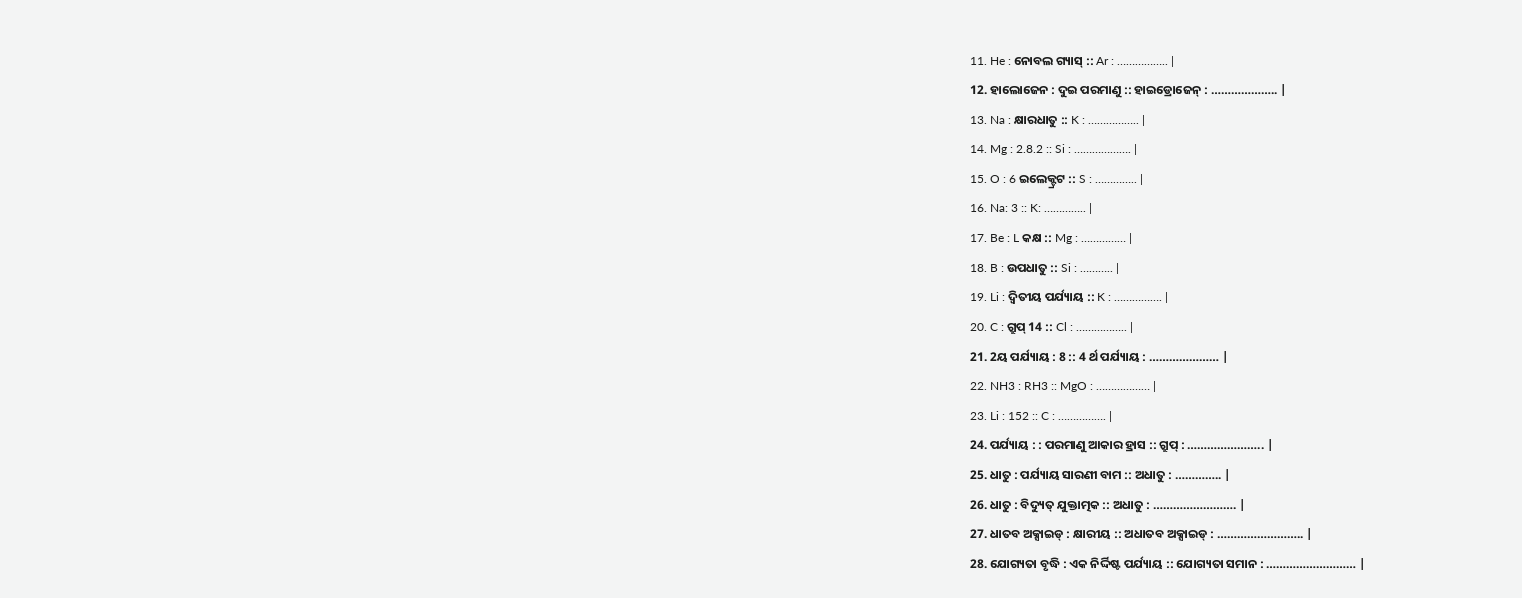11. He : ନୋବଲ ଗ୍ୟାସ୍ :: Ar : …………….. |
12. ହାଲୋଜେନ : ଦୁଇ ପରମାଣୁ :: ହାଇଡ୍ରୋଜେନ୍ : ……………….. |
13. Na : କ୍ଷାରଧାତୁ :: K : …………….. |
14. Mg : 2.8.2 :: Si : ………………. |
15. O : 6 ଇଲେକ୍ଟ୍ରଟ :: S : ………….. |
16. Na: 3 :: K: ………….. |
17. Be : L କକ୍ଷ :: Mg : …………… |
18. B : ଉପଧାତୁ :: Si : ……….. |
19. Li : ଦ୍ୱିତୀୟ ପର୍ଯ୍ୟାୟ :: K : ……………. |
20. C : ଗ୍ରୁପ୍ 14 :: Cl : …………….. |
21. 2ୟ ପର୍ଯ୍ୟାୟ : 8 :: 4 ର୍ଥ ପର୍ଯ୍ୟାୟ : ………………… |
22. NH3 : RH3 :: MgO : ……………… |
23. Li : 152 :: C : ……………. |
24. ପର୍ଯ୍ୟାୟ : : ପରମାଣୁ ଆକାର ହ୍ରାସ :: ଗ୍ରୁପ୍ : ………………….. |
25. ଧାତୁ : ପର୍ଯ୍ୟାୟ ସାରଣୀ ବାମ :: ଅଧାତୁ : ………….. |
26. ଧାତୁ : ବିଦ୍ୟୁତ୍ ଯୁକ୍ତାତ୍ମକ :: ଅଧାତୁ : ……………………. |
27. ଧାତବ ଅକ୍ସାଇଡ୍ : କ୍ଷାରୀୟ :: ଅଧାତବ ଅକ୍ସାଇଡ୍ : …………………….. |
28. ଯୋଗ୍ୟତା ବୃଦ୍ଧି : ଏକ ନିର୍ଦ୍ଦିଷ୍ଟ ପର୍ଯ୍ୟାୟ :: ଯୋଗ୍ୟତା ସମାନ : ……………………… |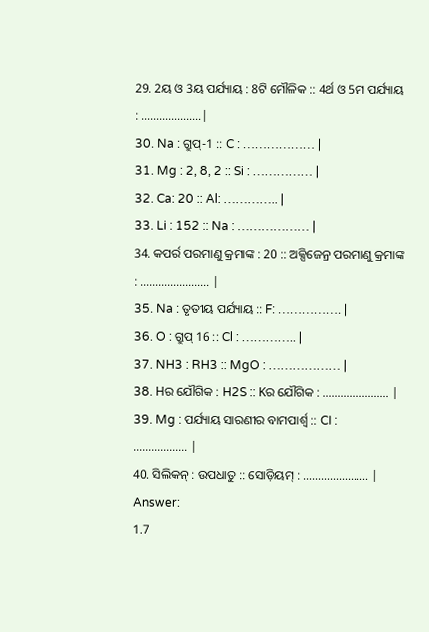29. 2ୟ ଓ 3ୟ ପର୍ଯ୍ୟାୟ : 8ଟି ମୌଳିକ :: 4ର୍ଥ ଓ 5ମ ପର୍ଯ୍ୟାୟ : ………………..|
30. Na : ଗ୍ରୁପ୍-1 :: C : ……………… |
31. Mg : 2, 8, 2 :: Si : …………… |
32. Ca: 20 :: Al: ………….. |
33. Li : 152 :: Na : ……………… |
34. କପର୍ର ପରମାଣୁ କ୍ରମାଙ୍କ : 20 :: ଅକ୍ସିଜେନ୍ର ପରମାଣୁ କ୍ରମାଙ୍କ : ………………….. |
35. Na : ତୃତୀୟ ପର୍ଯ୍ୟାୟ :: F: ……………. |
36. O : ଗ୍ରୁପ୍ 16 :: Cl : ………….. |
37. NH3 : RH3 :: MgO : ……………… |
38. Hର ଯୌଗିକ : H2S :: Kର ଯୌଗିକ : …………………. |
39. Mg : ପର୍ଯ୍ୟାୟ ସାରଣୀର ବାମପାର୍ଶ୍ଵ :: CI : ……………… |
40. ସିଲିକନ୍ : ଉପଧାତୁ :: ସୋଡ଼ିୟମ୍ : …………………. |
Answer:
1.7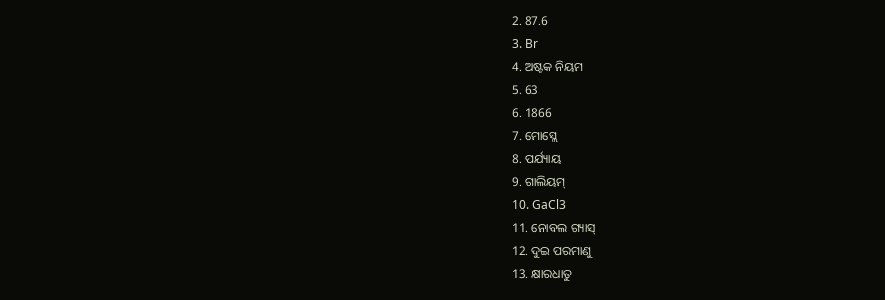2. 87.6
3. Br
4. ଅଷ୍ଟକ ନିୟମ
5. 63
6. 1866
7. ମୋସ୍ଲେ
8. ପର୍ଯ୍ୟାୟ
9. ଗାଲିୟମ୍
10. GaCl3
11. ନୋବଲ ଗ୍ୟାସ୍
12. ଦୁଇ ପରମାଣୁ
13. କ୍ଷାରଧାତୁ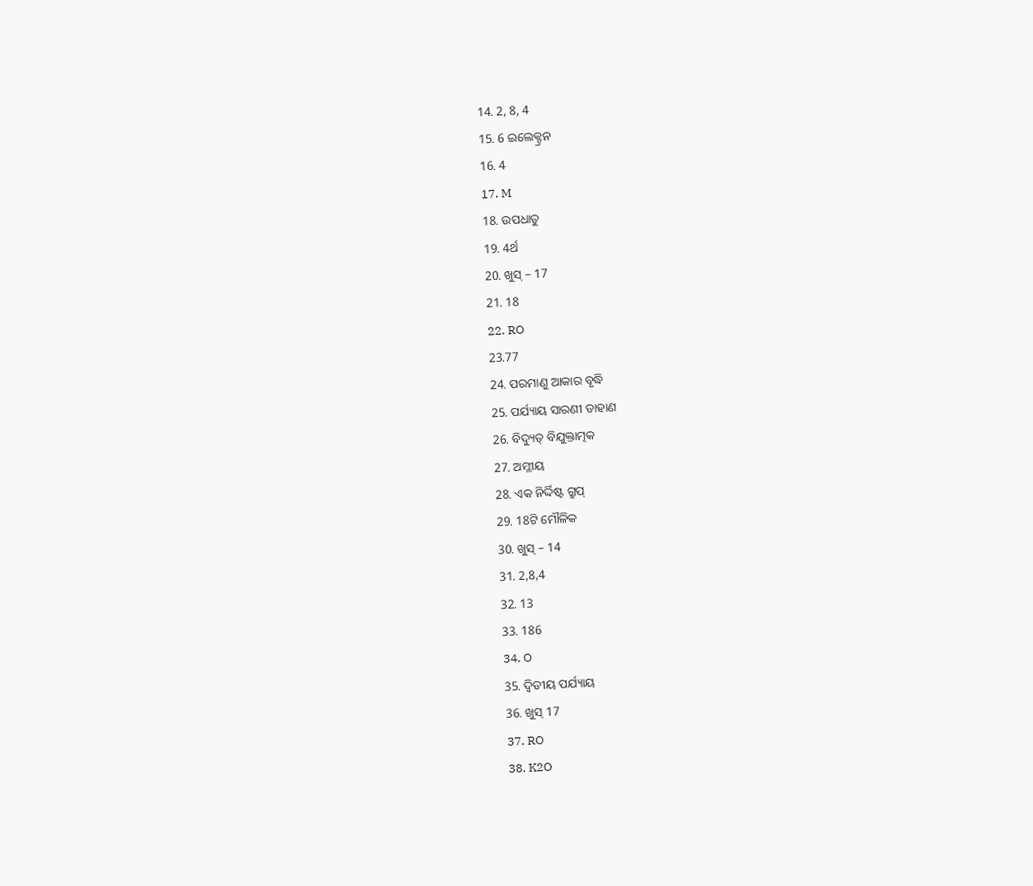14. 2, 8, 4
15. 6 ଇଲେକ୍ଟ୍ରନ
16. 4
17. M
18. ଉପଧାତୁ
19. 4ର୍ଥ
20. ଖୁସ୍ – 17
21. 18
22. RO
23.77
24. ପରମାଣୁ ଆକାର ବୃଦ୍ଧି
25. ପର୍ଯ୍ୟାୟ ସାରଣୀ ଡାହାଣ
26. ବିଦ୍ୟୁତ୍ ବିଯୁକ୍ତାତ୍ମକ
27. ଅମ୍ଳୀୟ
28. ଏକ ନିର୍ଦ୍ଦିଷ୍ଟ ଗ୍ରୁପ୍
29. 18ଟି ମୌଳିକ
30. ଖୁସ୍ – 14
31. 2,8,4
32. 13
33. 186
34. O
35. ଦ୍ୱିତୀୟ ପର୍ଯ୍ୟାୟ
36. ଖୁସ୍ 17
37. RO
38. K2O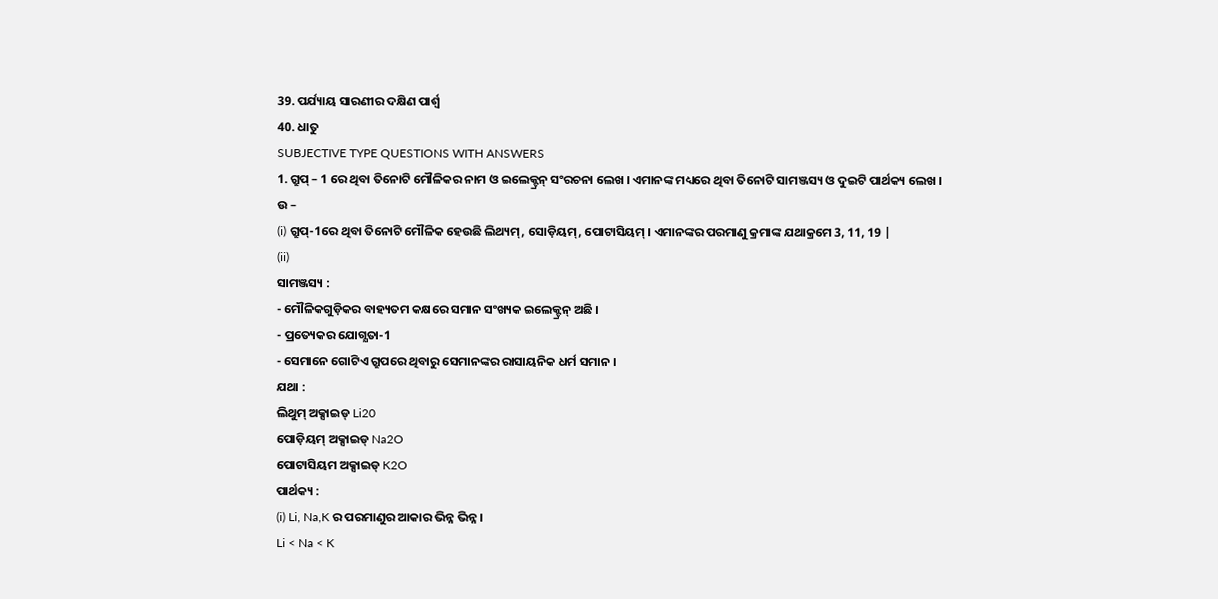39. ପର୍ଯ୍ୟାୟ ସାରଣୀର ଦକ୍ଷିଣ ପାର୍ଶ୍ଵ
40. ଧାତୁ
SUBJECTIVE TYPE QUESTIONS WITH ANSWERS
1. ଗ୍ରୁପ୍ – 1 ରେ ଥିବା ତିନୋଟି ମୌଳିକର ନାମ ଓ ଇଲେକ୍ଟ୍ରନ୍ ସଂରଚନା ଲେଖ । ଏମାନଙ୍କ ମଧ୍ୟରେ ଥିବା ତିନୋଟି ସାମଞ୍ଜସ୍ୟ ଓ ଦୁଇଟି ପାର୍ଥକ୍ୟ ଲେଖ ।
ଉ –
(i) ଗ୍ରୁପ୍-1ରେ ଥିବା ତିନୋଟି ମୌଳିକ ହେଉଛି ଲିଥ୍ୟମ୍, ସୋଡ଼ିୟମ୍, ପୋଟାସିୟମ୍ । ଏମାନଙ୍କର ପରମାଣୁ କ୍ରମାଙ୍କ ଯଥାକ୍ରମେ 3, 11, 19 |
(ii)
ସାମଞ୍ଜସ୍ୟ :
- ମୌଳିକଗୁଡ଼ିକର ବାହ୍ୟତମ କକ୍ଷରେ ସମାନ ସଂଖ୍ୟକ ଇଲେକ୍ଟ୍ରନ୍ ଅଛି ।
- ପ୍ରତ୍ୟେକର ଯୋଗ୍ଯତା-1
- ସେମାନେ ଗୋଟିଏ ଗ୍ରୁପରେ ଥିବାରୁ ସେମାନଙ୍କର ରାସାୟନିକ ଧର୍ମ ସମାନ ।
ଯଥା :
ଲିଥୁମ୍ ଅକ୍ସାଇଡ୍ Li20
ପୋଡ଼ିୟମ୍ ଅକ୍ସାଇଡ୍ Na2O
ପୋଟାସିୟମ ଅକ୍ସାଇଡ୍ K2O
ପାର୍ଥକ୍ୟ :
(i) Li, Na,K ର ପରମାଣୁର ଆକାର ଭିନ୍ନ ଭିନ୍ନ ।
Li < Na < K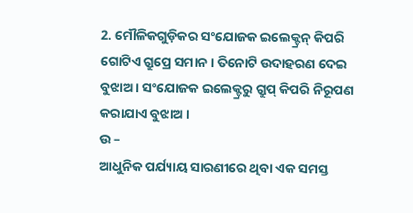2. ମୌଳିକଗୁଡ଼ିକର ସଂଯୋଜକ ଇଲେକ୍ଟ୍ରନ୍ କିପରି ଗୋଟିଏ ଗ୍ରୁପ୍ରେ ସମାନ । ତିନୋଟି ଉଦାହରଣ ଦେଇ ବୁଝାଅ । ସଂଯୋଜକ ଇଲେକ୍ଟ୍ରରୁ ଗ୍ରୁପ୍ କିପରି ନିରୂପଣ କରାଯାଏ ବୁଝାଅ ।
ଉ –
ଆଧୁନିକ ପର୍ଯ୍ୟାୟ ସାରଣୀରେ ଥିବା ଏକ ସମସ୍ତ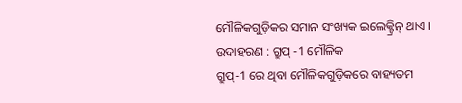ମୌଳିକଗୁଡ଼ିକର ସମାନ ସଂଖ୍ୟକ ଇଲେକ୍ଟ୍ରିନ୍ ଥାଏ ।
ଉଦାହରଣ : ଗ୍ରୁପ୍ -1 ମୌଳିକ
ଗ୍ରୁପ୍-1 ରେ ଥିବା ମୌଳିକଗୁଡ଼ିକରେ ବାହ୍ୟତମ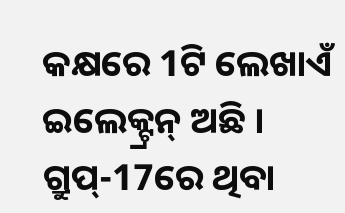କକ୍ଷରେ 1ଟି ଲେଖାଏଁ ଇଲେକ୍ଟ୍ରନ୍ ଅଛି ।
ଗ୍ରୁପ୍-17ରେ ଥିବା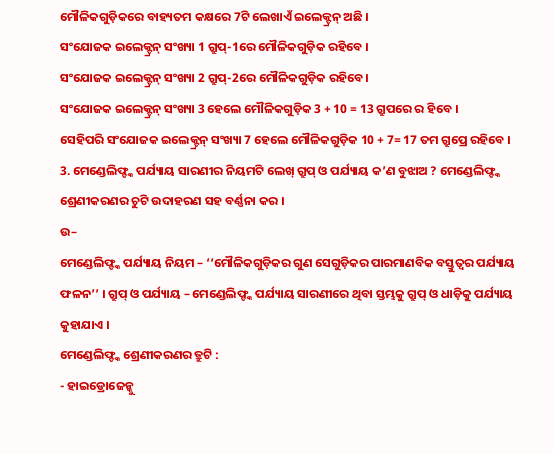ମୌଳିକଗୁଡ଼ିକରେ ବାହ୍ୟତମ କକ୍ଷରେ 7ଟି ଲେଖାଏଁ ଇଲେକ୍ଟ୍ରନ୍ ଅଛି ।
ସଂଯୋଜକ ଇଲେକ୍ଟ୍ରନ୍ ସଂଖ୍ୟା 1 ଗ୍ରୁପ୍-1ରେ ମୌଳିକଗୁଡ଼ିକ ରହିବେ ।
ସଂଯୋଜକ ଇଲେକ୍ଟ୍ରନ୍ ସଂଖ୍ୟା 2 ଗ୍ରୁପ୍-2ରେ ମୌଳିକଗୁଡ଼ିକ ରହିବେ।
ସଂଯୋଜକ ଇଲେକ୍ଟ୍ରନ୍ ସଂଖ୍ୟା 3 ହେଲେ ମୌଳିକଗୁଡ଼ିକ 3 + 10 = 13 ଗ୍ରୁପରେ ର ହିବେ ।
ସେହିପରି ସଂଯୋଜକ ଇଲେକ୍ଟ୍ରନ୍ ସଂଖ୍ୟା 7 ହେଲେ ମୌଳିକଗୁଡ଼ିକ 10 + 7= 17 ତମ ଗ୍ରୁପ୍ରେ ରହିବେ ।
3. ମେଣ୍ଡେଲିଫ୍ଙ୍କ ପର୍ଯ୍ୟାୟ ସାରଣୀର ନିୟମଟି ଲେଖ୍ ଗ୍ରୁପ୍ ଓ ପର୍ଯ୍ୟାୟ କ’ଣ ବୁଝାଅ ? ମେଣ୍ଡେଲିଫ୍ଙ୍କ ଶ୍ରେଣୀକରଣର ଚୁଟି ଉଦାହରଣ ସହ ବର୍ଣ୍ଣନା କର ।
ଉ–
ମେଣ୍ଡେଲିଫ୍ଙ୍କ ପର୍ଯ୍ୟାୟ ନିୟମ – ‘‘ମୌଳିକଗୁଡ଼ିକର ଗୁଣ ସେଗୁଡ଼ିକର ପାରମାଣବିକ ବସ୍ତୁତ୍ଵର ପର୍ଯ୍ୟାୟ ଫଳନ’’ । ଗ୍ରୁପ୍ ଓ ପର୍ଯ୍ୟାୟ – ମେଣ୍ଡେଲିଫ୍ଙ୍କ ପର୍ଯ୍ୟାୟ ସାରଣୀରେ ଥିବା ସ୍ତମ୍ଭକୁ ଗ୍ରୁପ୍ ଓ ଧାଡ଼ିକୁ ପର୍ଯ୍ୟାୟ କୁହାଯାଏ ।
ମେଣ୍ଡେଲିଫ୍ଙ୍କ ଶ୍ରେଣୀକରଣର ତ୍ରୁଟି :
- ହାଇଡ୍ରୋଜେନ୍କୁ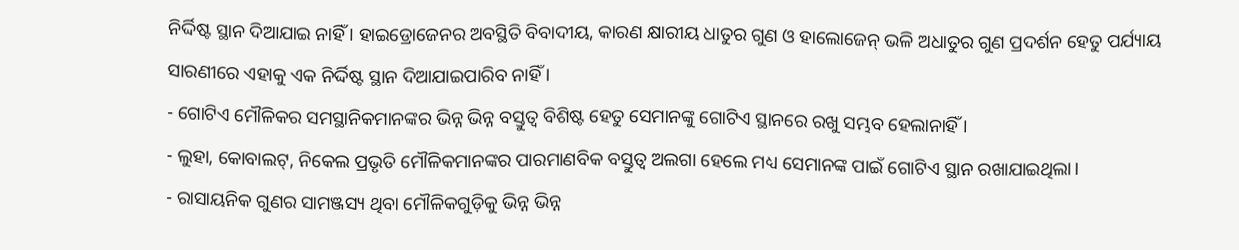ନିର୍ଦ୍ଦିଷ୍ଟ ସ୍ଥାନ ଦିଆଯାଇ ନାହିଁ । ହାଇଡ୍ରୋଜେନର ଅବସ୍ଥିତି ବିବାଦୀୟ, କାରଣ କ୍ଷାରୀୟ ଧାତୁର ଗୁଣ ଓ ହାଲୋଜେନ୍ ଭଳି ଅଧାତୁର ଗୁଣ ପ୍ରଦର୍ଶନ ହେତୁ ପର୍ଯ୍ୟାୟ ସାରଣୀରେ ଏହାକୁ ଏକ ନିର୍ଦ୍ଦିଷ୍ଟ ସ୍ଥାନ ଦିଆଯାଇପାରିବ ନାହିଁ ।
- ଗୋଟିଏ ମୌଳିକର ସମସ୍ଥାନିକମାନଙ୍କର ଭିନ୍ନ ଭିନ୍ନ ବସ୍ତୁତ୍ଵ ବିଶିଷ୍ଟ ହେତୁ ସେମାନଙ୍କୁ ଗୋଟିଏ ସ୍ଥାନରେ ରଖୁ ସମ୍ଭବ ହେଲାନାହିଁ ।
- ଲୁହା, କୋବାଲଟ୍, ନିକେଲ ପ୍ରଭୃତି ମୌଳିକମାନଙ୍କର ପାରମାଣବିକ ବସ୍ତୁତ୍ଵ ଅଲଗା ହେଲେ ମଧ୍ୟ ସେମାନଙ୍କ ପାଇଁ ଗୋଟିଏ ସ୍ଥାନ ରଖାଯାଇଥିଲା।
- ରାସାୟନିକ ଗୁଣର ସାମଞ୍ଜସ୍ୟ ଥିବା ମୌଳିକଗୁଡ଼ିକୁ ଭିନ୍ନ ଭିନ୍ନ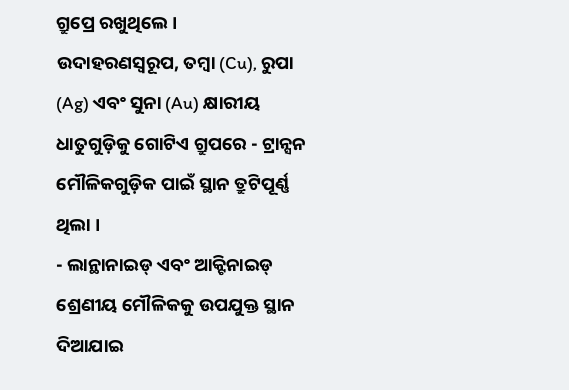ଗ୍ରୁପ୍ରେ ରଖୁଥିଲେ ।
ଉଦାହରଣସ୍ୱରୂପ, ତମ୍ବା (Cu), ରୁପା (Ag) ଏବଂ ସୁନା (Au) କ୍ଷାରୀୟ ଧାତୁଗୁଡ଼ିକୁ ଗୋଟିଏ ଗ୍ରୁପରେ - ଟ୍ରାନ୍ସନ ମୌଳିକଗୁଡ଼ିକ ପାଇଁ ସ୍ଥାନ ତ୍ରୁଟିପୂର୍ଣ୍ଣ ଥିଲା ।
- ଲାନ୍ଥାନାଇଡ୍ ଏବଂ ଆକ୍ଟିନାଇଡ୍ ଶ୍ରେଣୀୟ ମୌଳିକକୁ ଉପଯୁକ୍ତ ସ୍ଥାନ ଦିଆଯାଇ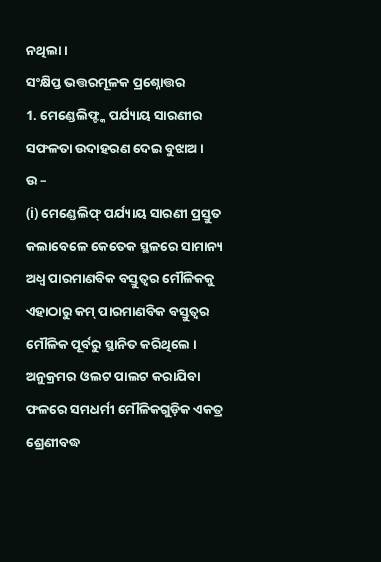ନଥିଲା ।
ସଂକ୍ଷିପ୍ତ ଭତ୍ତରମୂଳକ ପ୍ରଶ୍ନୋତ୍ତର
1. ମେଣ୍ଡେଲିଫ୍ଙ୍କ ପର୍ଯ୍ୟାୟ ସାରଣୀର ସଫଳତା ଉଦାହରଣ ଦେଇ ବୁଝାଅ ।
ଉ –
(i) ମେଣ୍ଡେଲିଫ୍ ପର୍ଯ୍ୟାୟ ସାରଣୀ ପ୍ରସ୍ତୁତ କଲାବେଳେ କେତେକ ସ୍ଥଳରେ ସାମାନ୍ୟ ଅଧ୍ଵ ପାରମାଣବିକ ବସ୍ତୁତ୍ଵର ମୌଳିକକୁ ଏହାଠାରୁ କମ୍ ପାରମାଣବିକ ବସ୍ତୁତ୍ଵର ମୌଳିକ ପୂର୍ବରୁ ସ୍ଥାନିତ କରିଥିଲେ । ଅନୁକ୍ରମର ଓଲଟ ପାଲଟ କରାଯିବା ଫଳରେ ସମଧର୍ମୀ ମୌଳିକଗୁଡ଼ିକ ଏକତ୍ର ଶ୍ରେଣୀବଦ୍ଧ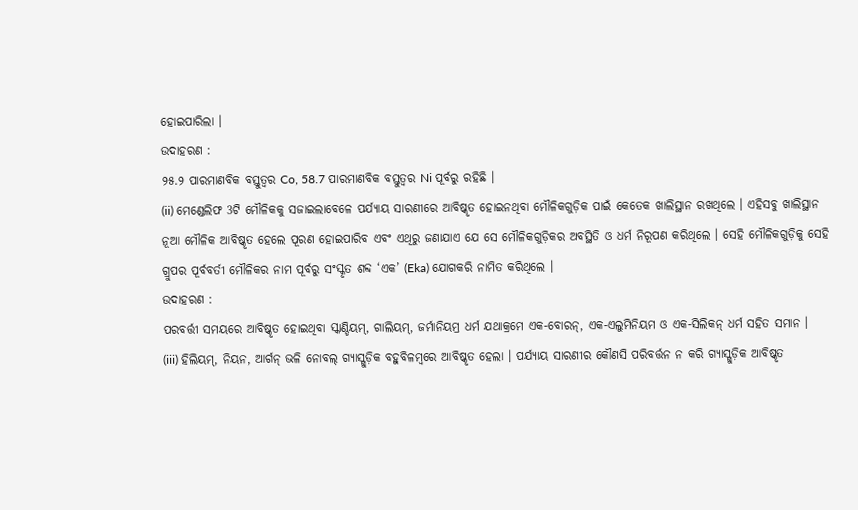ହୋଇପାରିଲା ।
ଉଦାହରଣ :
୨୫.୨ ପାରମାଣବିକ ବସ୍ତୁତ୍ଵର Co, 58.7 ପାରମାଣବିକ ବସ୍ତୁତ୍ଵର Ni ପୂର୍ବରୁ ରହିଛି ।
(ii) ମେଣ୍ଡେଲିଫ 3ଟି ମୌଳିକକୁ ସଜାଇଲାବେଳେ ପର୍ଯ୍ୟାୟ ସାରଣୀରେ ଆବିଷ୍କୃତ ହୋଇନଥିବା ମୌଳିକଗୁଡ଼ିକ ପାଇଁ କେତେକ ଖାଲିସ୍ଥାନ ରଖଥିଲେ । ଏହିସବୁ ଖାଲିସ୍ଥାନ ନୂଆ ମୌଳିକ ଆବିଷ୍କୃତ ହେଲେ ପୂରଣ ହୋଇପାରିବ ଏବଂ ଏଥିରୁ ଜଣାଯାଏ ଯେ ସେ ମୌଳିକଗୁଡ଼ିକର ଅବସ୍ଥିତି ଓ ଧର୍ମ ନିରୂପଣ କରିଥିଲେ । ସେହି ମୌଳିକଗୁଡ଼ିକୁ ସେହି ଗ୍ରୁପର ପୂର୍ବବର୍ତୀ ମୌଳିକର ନାମ ପୂର୍ବରୁ ସଂସ୍କୃତ ଶବ୍ଦ ‘ଏକ’ (Eka) ଯୋଗକରି ନାମିତ କରିଥିଲେ ।
ଉଦାହରଣ :
ପରବର୍ତ୍ତୀ ସମୟରେ ଆବିଷ୍କୃତ ହୋଇଥିବା ସ୍କାଣ୍ଡିୟମ୍, ଗାଲିୟମ୍, ଜର୍ମାନିୟମ୍ର ଧର୍ମ ଯଥାକ୍ରମେ ଏକ-ବୋରନ୍, ଏକ-ଏଲୁମିନିୟମ ଓ ଏକ-ସିଲିକନ୍ ଧର୍ମ ସହିତ ସମାନ ।
(iii) ହିଲିୟମ୍, ନିୟନ, ଆର୍ଗନ୍ ଭଳି ନୋବଲ୍ ଗ୍ୟାସ୍ଗୁଡ଼ିକ ବହୁବିଳମ୍ବରେ ଆବିଷ୍କୃତ ହେଲା । ପର୍ଯ୍ୟାୟ ସାରଣୀର କୌଣସି ପରିବର୍ତ୍ତନ ନ କରି ଗ୍ୟାସ୍ଗୁଡ଼ିକ ଆବିଷ୍କୃତ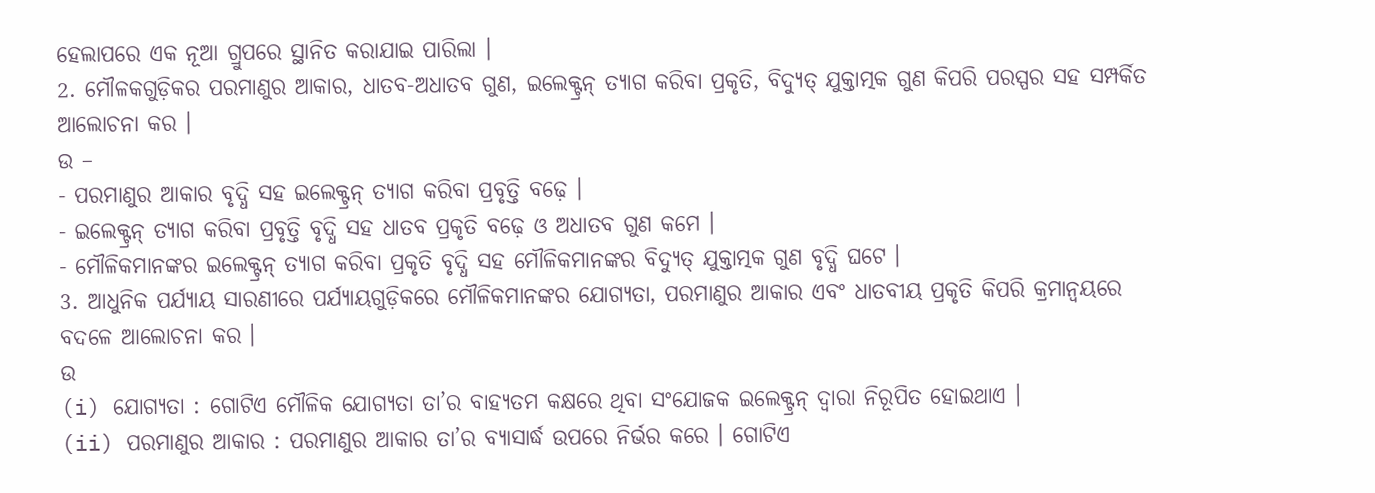ହେଲାପରେ ଏକ ନୂଆ ଗ୍ରୁପରେ ସ୍ଥାନିତ କରାଯାଇ ପାରିଲା ।
2. ମୌଳକଗୁଡ଼ିକର ପରମାଣୁର ଆକାର, ଧାତବ-ଅଧାତବ ଗୁଣ, ଇଲେକ୍ଟ୍ରନ୍ ତ୍ୟାଗ କରିବା ପ୍ରକୃତି, ବିଦ୍ୟୁତ୍ ଯୁକ୍ତାତ୍ମକ ଗୁଣ କିପରି ପରସ୍ପର ସହ ସମ୍ପର୍କିତ ଆଲୋଚନା କର ।
ଉ –
- ପରମାଣୁର ଆକାର ବୃଦ୍ଧି ସହ ଇଲେକ୍ଟ୍ରନ୍ ତ୍ୟାଗ କରିବା ପ୍ରବୃତ୍ତି ବଢ଼େ ।
- ଇଲେକ୍ଟ୍ରନ୍ ତ୍ୟାଗ କରିବା ପ୍ରବୃତ୍ତି ବୃଦ୍ଧି ସହ ଧାତବ ପ୍ରକୃତି ବଢ଼େ ଓ ଅଧାତବ ଗୁଣ କମେ ।
- ମୌଳିକମାନଙ୍କର ଇଲେକ୍ଟ୍ରନ୍ ତ୍ୟାଗ କରିବା ପ୍ରକୃତି ବୃଦ୍ଧି ସହ ମୌଳିକମାନଙ୍କର ବିଦ୍ୟୁତ୍ ଯୁକ୍ତାତ୍ମକ ଗୁଣ ବୃଦ୍ଧି ଘଟେ ।
3. ଆଧୁନିକ ପର୍ଯ୍ୟାୟ ସାରଣୀରେ ପର୍ଯ୍ୟାୟଗୁଡ଼ିକରେ ମୌଳିକମାନଙ୍କର ଯୋଗ୍ୟତା, ପରମାଣୁର ଆକାର ଏବଂ ଧାତବୀୟ ପ୍ରକୃତି କିପରି କ୍ରମାନ୍ୱୟରେ ବଦଳେ ଆଲୋଚନା କର ।
ଉ
(i) ଯୋଗ୍ୟତା : ଗୋଟିଏ ମୌଳିକ ଯୋଗ୍ୟତା ତା’ର ବାହ୍ୟତମ କକ୍ଷରେ ଥିବା ସଂଯୋଜକ ଇଲେକ୍ଟ୍ରନ୍ ଦ୍ଵାରା ନିରୂପିତ ହୋଇଥାଏ ।
(ii) ପରମାଣୁର ଆକାର : ପରମାଣୁର ଆକାର ତା’ର ବ୍ୟାସାର୍ଦ୍ଧ ଉପରେ ନିର୍ଭର କରେ । ଗୋଟିଏ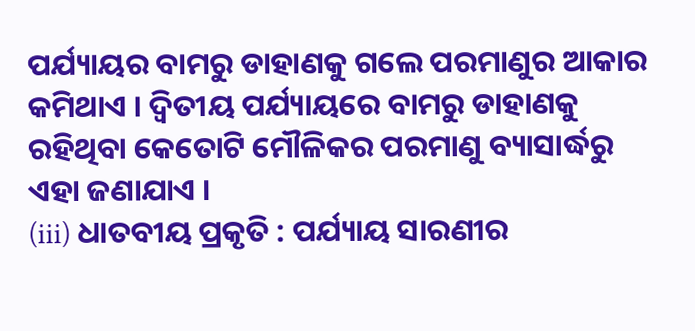ପର୍ଯ୍ୟାୟର ବାମରୁ ଡାହାଣକୁ ଗଲେ ପରମାଣୁର ଆକାର କମିଥାଏ । ଦ୍ୱିତୀୟ ପର୍ଯ୍ୟାୟରେ ବାମରୁ ଡାହାଣକୁ ରହିଥିବା କେତୋଟି ମୌଳିକର ପରମାଣୁ ବ୍ୟାସାର୍ଦ୍ଧରୁ ଏହା ଜଣାଯାଏ ।
(iii) ଧାତବୀୟ ପ୍ରକୃତି : ପର୍ଯ୍ୟାୟ ସାରଣୀର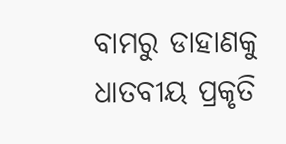ବାମରୁ ଡାହାଣକୁ ଧାତବୀୟ ପ୍ରକୃତି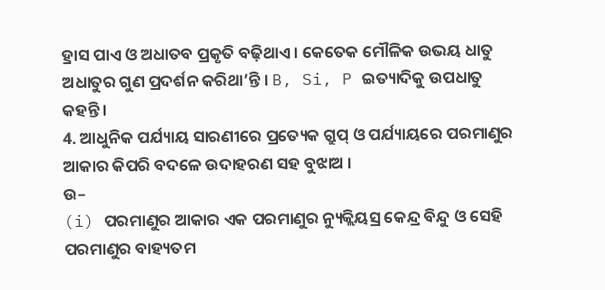ହ୍ରାସ ପାଏ ଓ ଅଧାତବ ପ୍ରକୃତି ବଢ଼ିଥାଏ । କେତେକ ମୌଳିକ ଉଭୟ ଧାତୁ ଅଧାତୁର ଗୁଣ ପ୍ରଦର୍ଶନ କରିଥା’ନ୍ତି । B, Si, P ଇତ୍ୟାଦିକୁ ଉପଧାତୁ କହନ୍ତି ।
4. ଆଧୁନିକ ପର୍ଯ୍ୟାୟ ସାରଣୀରେ ପ୍ରତ୍ୟେକ ଗ୍ରୁପ୍ ଓ ପର୍ଯ୍ୟାୟରେ ପରମାଣୁର ଆକାର କିପରି ବଦଳେ ଉଦାହରଣ ସହ ବୁଝାଅ ।
ଉ–
(i) ପରମାଣୁର ଆକାର ଏକ ପରମାଣୁର ନ୍ୟୁକ୍ଲିୟସ୍ର କେନ୍ଦ୍ର ବିନ୍ଦୁ ଓ ସେହି ପରମାଣୁର ବାହ୍ୟତମ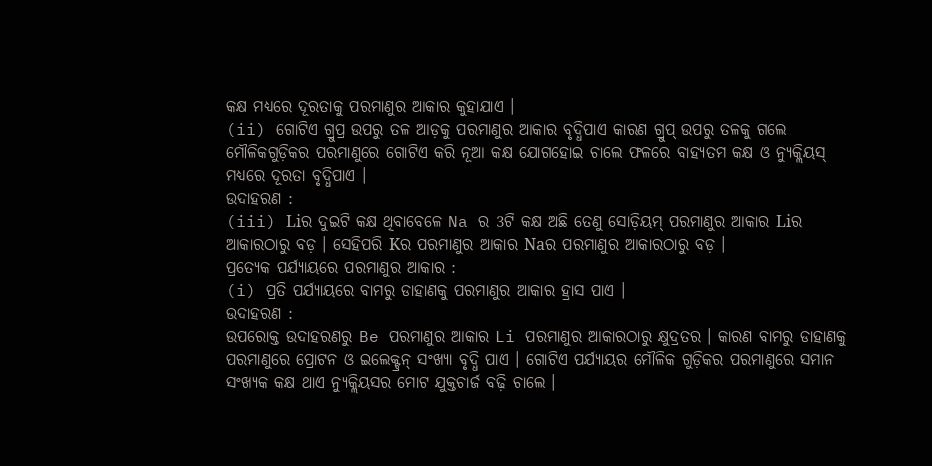କକ୍ଷ ମଧ୍ୟରେ ଦୂରତାକୁ ପରମାଣୁର ଆକାର କୁହାଯାଏ ।
(ii) ଗୋଟିଏ ଗ୍ରୁପ୍ର ଉପରୁ ତଳ ଆଡ଼କୁ ପରମାଣୁର ଆକାର ବୃଦ୍ଧିପାଏ କାରଣ ଗ୍ରୁପ୍ ଉପରୁ ତଳକୁ ଗଲେ ମୌଳିକଗୁଡ଼ିକର ପରମାଣୁରେ ଗୋଟିଏ କରି ନୂଆ କକ୍ଷ ଯୋଗହୋଇ ଚାଲେ ଫଳରେ ବାହ୍ୟତମ କକ୍ଷ ଓ ନ୍ୟୁକ୍ଲିୟସ୍ ମଧ୍ୟରେ ଦୂରତା ବୃଦ୍ଧିପାଏ ।
ଉଦାହରଣ :
(iii) Liର ଦୁଇଟି କକ୍ଷ ଥିବାବେଳେ Na ର 3ଟି କକ୍ଷ ଅଛି ତେଣୁ ସୋଡ଼ିୟମ୍ ପରମାଣୁର ଆକାର Liର ଆକାରଠାରୁ ବଡ଼ । ସେହିପରି Kର ପରମାଣୁର ଆକାର Naର ପରମାଣୁର ଆକାରଠାରୁ ବଡ଼ ।
ପ୍ରତ୍ୟେକ ପର୍ଯ୍ୟାୟରେ ପରମାଣୁର ଆକାର :
(i) ପ୍ରତି ପର୍ଯ୍ୟାୟରେ ବାମରୁ ଡାହାଣକୁ ପରମାଣୁର ଆକାର ହ୍ରାସ ପାଏ ।
ଉଦାହରଣ :
ଉପରୋକ୍ତ ଉଦାହରଣରୁ Be ପରମାଣୁର ଆକାର Li ପରମାଣୁର ଆକାରଠାରୁ କ୍ଷୁଦ୍ରତର । କାରଣ ବାମରୁ ଡାହାଣକୁ ପରମାଣୁରେ ପ୍ରୋଟନ ଓ ଇଲେକ୍ଟ୍ରନ୍ ସଂଖ୍ୟା ବୃଦ୍ଧି ପାଏ । ଗୋଟିଏ ପର୍ଯ୍ୟାୟର ମୌଳିକ ଗୁଡ଼ିକର ପରମାଣୁରେ ସମାନ ସଂଖ୍ୟକ କକ୍ଷ ଥାଏ ନ୍ୟୁକ୍ଲିୟସର ମୋଟ ଯୁକ୍ତଚାର୍ଜ ବଢ଼ି ଚାଲେ ।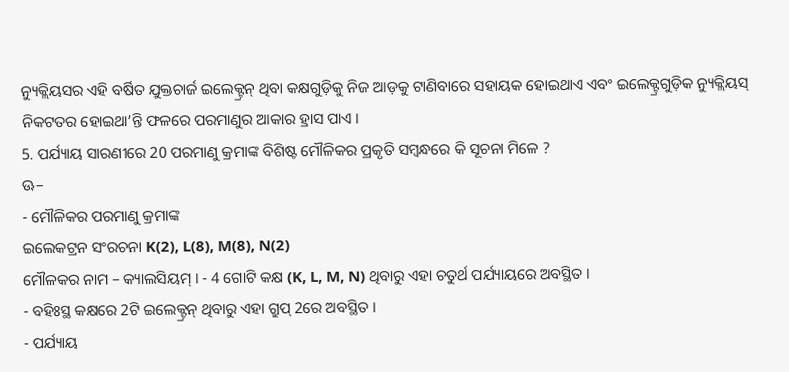ନ୍ୟୁକ୍ଲିୟସର ଏହି ବର୍ଷିତ ଯୁକ୍ତଚାର୍ଜ ଇଲେକ୍ଟ୍ରନ୍ ଥିବା କକ୍ଷଗୁଡ଼ିକୁ ନିଜ ଆଡ଼କୁ ଟାଣିବାରେ ସହାୟକ ହୋଇଥାଏ ଏବଂ ଇଲେକ୍ଟ୍ରଗୁଡ଼ିକ ନ୍ୟୁକ୍ଲିୟସ୍ ନିକଟତର ହୋଇଥା’ନ୍ତି ଫଳରେ ପରମାଣୁର ଆକାର ହ୍ରାସ ପାଏ ।
5. ପର୍ଯ୍ୟାୟ ସାରଣୀରେ 20 ପରମାଣୁ କ୍ରମାଙ୍କ ବିଶିଷ୍ଟ ମୌଳିକର ପ୍ରକୃତି ସମ୍ବନ୍ଧରେ କି ସୂଚନା ମିଳେ ?
ଊ–
- ମୌଳିକର ପରମାଣୁ କ୍ରମାଙ୍କ
ଇଲେକଟ୍ରନ ସଂରଚନା K(2), L(8), M(8), N(2)
ମୌଳକର ନାମ – କ୍ୟାଲସିୟମ୍ । - 4 ଗୋଟି କକ୍ଷ (K, L, M, N) ଥିବାରୁ ଏହା ଚତୁର୍ଥ ପର୍ଯ୍ୟାୟରେ ଅବସ୍ଥିତ ।
- ବହିଃସ୍ଥ କକ୍ଷରେ 2ଟି ଇଲେକ୍ଟ୍ରନ୍ ଥିବାରୁ ଏହା ଗ୍ରୁପ୍ 2ରେ ଅବସ୍ଥିତ ।
- ପର୍ଯ୍ୟାୟ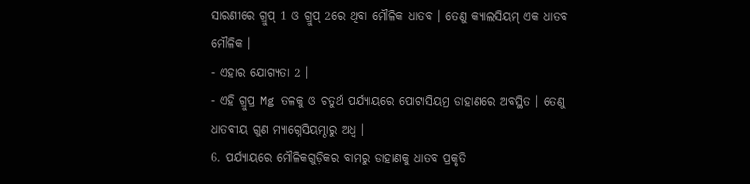ସାରଣୀରେ ଗ୍ରୁପ୍ 1 ଓ ଗ୍ରୁପ୍ 2ରେ ଥିବା ମୌଳିକ ଧାତବ । ତେଣୁ କ୍ୟାଲସିୟମ୍ ଏକ ଧାତବ ମୌଳିକ ।
- ଏହାର ଯୋଗ୍ୟତା 2 ।
- ଏହି ଗ୍ରୁପ୍ର Mg ତଳକୁ ଓ ଚତୁର୍ଥ ପର୍ଯ୍ୟାୟରେ ପୋଟାସିୟମ୍ର ଡାହାଣରେ ଅବସ୍ଥିତ । ତେଣୁ ଧାତବୀୟ ଗୁଣ ମ୍ୟାଗ୍ନେସିୟମ୍ଠାରୁ ଅଧ୍ଵ ।
6. ପର୍ଯ୍ୟାୟରେ ମୌଳିକଗୁଡ଼ିକର ବାମରୁ ଡାହାଣକୁ ଧାତବ ପ୍ରକୃତି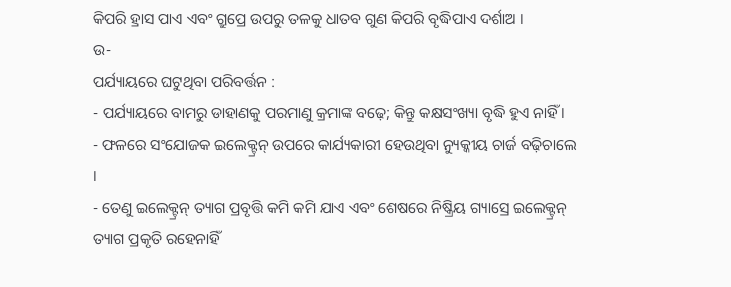କିପରି ହ୍ରାସ ପାଏ ଏବଂ ଗ୍ରୁପ୍ରେ ଉପରୁ ତଳକୁ ଧାତବ ଗୁଣ କିପରି ବୃଦ୍ଧିପାଏ ଦର୍ଶାଅ ।
ଉ-
ପର୍ଯ୍ୟାୟରେ ଘଟୁଥିବା ପରିବର୍ତ୍ତନ :
- ପର୍ଯ୍ୟାୟରେ ବାମରୁ ଡାହାଣକୁ ପରମାଣୁ କ୍ରମାଙ୍କ ବଢ଼େ; କିନ୍ତୁ କକ୍ଷସଂଖ୍ୟା ବୃଦ୍ଧି ହୁଏ ନାହିଁ ।
- ଫଳରେ ସଂଯୋଜକ ଇଲେକ୍ଟ୍ରନ୍ ଉପରେ କାର୍ଯ୍ୟକାରୀ ହେଉଥିବା ନ୍ୟୁକ୍କୀୟ ଚାର୍ଜ ବଢ଼ିଚାଲେ ।
- ତେଣୁ ଇଲେକ୍ଟ୍ରନ୍ ତ୍ୟାଗ ପ୍ରବୃତ୍ତି କମି କମି ଯାଏ ଏବଂ ଶେଷରେ ନିଷ୍କ୍ରିୟ ଗ୍ୟାସ୍ରେ ଇଲେକ୍ଟ୍ରନ୍ ତ୍ୟାଗ ପ୍ରକୃତି ରହେନାହିଁ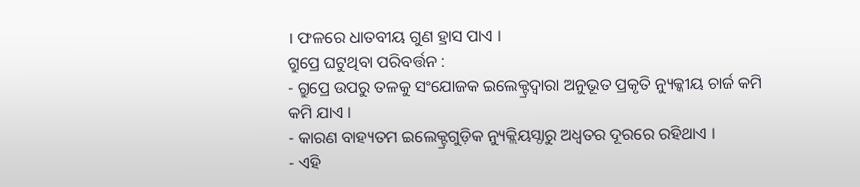। ଫଳରେ ଧାତବୀୟ ଗୁଣ ହ୍ରାସ ପାଏ ।
ଗ୍ରୁପ୍ରେ ଘଟୁଥିବା ପରିବର୍ତ୍ତନ :
- ଗ୍ରୁପ୍ରେ ଉପରୁ ତଳକୁ ସଂଯୋଜକ ଇଲେକ୍ଟ୍ରଦ୍ୱାରା ଅନୁଭୂତ ପ୍ରକୃତି ନ୍ୟୁକ୍କୀୟ ଚାର୍ଜ କମି କମି ଯାଏ ।
- କାରଣ ବାହ୍ୟତମ ଇଲେକ୍ଟ୍ରଗୁଡ଼ିକ ନ୍ୟୁକ୍ଲିୟସ୍ଠାରୁ ଅଧ୍ଵତର ଦୂରରେ ରହିଥାଏ ।
- ଏହି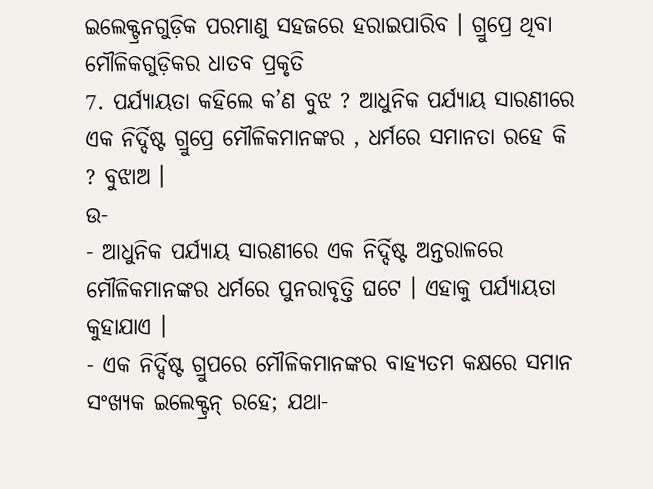ଇଲେକ୍ଟ୍ରନଗୁଡ଼ିକ ପରମାଣୁ ସହଜରେ ହରାଇପାରିବ । ଗ୍ରୁପ୍ରେ ଥିବା ମୌଳିକଗୁଡ଼ିକର ଧାତବ ପ୍ରକୃତି
7. ପର୍ଯ୍ୟାୟତା କହିଲେ କ’ଣ ବୁଝ ? ଆଧୁନିକ ପର୍ଯ୍ୟାୟ ସାରଣୀରେ ଏକ ନିର୍ଦ୍ଦିଷ୍ଟ ଗ୍ରୁପ୍ରେ ମୌଳିକମାନଙ୍କର , ଧର୍ମରେ ସମାନତା ରହେ କି ? ବୁଝାଅ ।
ଉ-
- ଆଧୁନିକ ପର୍ଯ୍ୟାୟ ସାରଣୀରେ ଏକ ନିର୍ଦ୍ଦିଷ୍ଟ ଅନ୍ତରାଳରେ ମୌଳିକମାନଙ୍କର ଧର୍ମରେ ପୁନରାବୃତ୍ତି ଘଟେ । ଏହାକୁ ପର୍ଯ୍ୟାୟତା କୁହାଯାଏ ।
- ଏକ ନିର୍ଦ୍ଦିଷ୍ଟ ଗ୍ରୁପରେ ମୌଳିକମାନଙ୍କର ବାହ୍ୟତମ କକ୍ଷରେ ସମାନ ସଂଖ୍ୟକ ଇଲେକ୍ଟ୍ରନ୍ ରହେ; ଯଥା-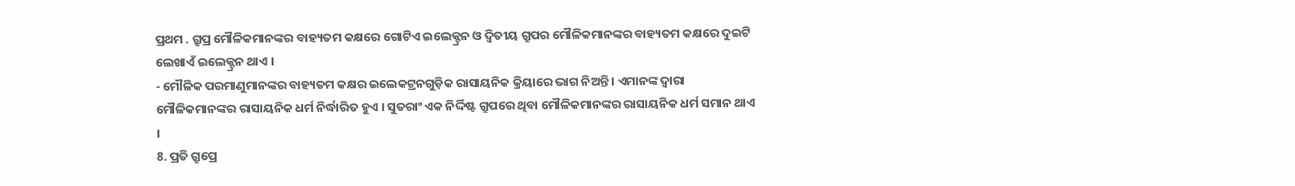ପ୍ରଥମ . ଗ୍ରୁପ୍ର ମୌଳିକମାନଙ୍କର ବାହ୍ୟତମ କକ୍ଷରେ ଗୋଟିଏ ଇଲେକ୍ଟ୍ରନ ଓ ଦ୍ବିତୀୟ ଗ୍ରୁପର ମୌଳିକମାନଙ୍କର ବାହ୍ୟତମ କକ୍ଷରେ ଦୁଇଟି ଲେଖାଏଁ ଇଲେକ୍ଟ୍ରନ ଥାଏ ।
- ମୌଳିକ ପରମାଣୁମାନଙ୍କର ବାହ୍ୟତମ କକ୍ଷର ଇଲେକଟ୍ରନଗୁଡ଼ିକ ରାସାୟନିକ କ୍ରିୟାରେ ଭାଗ ନିଅନ୍ତି । ଏମାନଙ୍କ ଦ୍ଵାରା ମୌଳିକମାନଙ୍କର ରାସାୟନିକ ଧର୍ମ ନିର୍ଦ୍ଧାରିତ ହୁଏ । ସୁତରାଂ ଏକ ନିର୍ଦ୍ଦିଷ୍ଟ ଗ୍ରୁପରେ ଥିବା ମୌଳିକମାନଙ୍କର ରାସାୟନିକ ଧର୍ମ ସମାନ ଥାଏ ।
8. ପ୍ରତି ଗ୍ରୁପ୍ରେ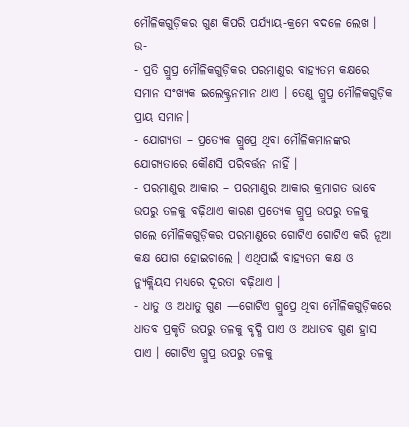ମୌଳିକଗୁଡ଼ିକର ଗୁଣ କିପରି ପର୍ଯ୍ୟାୟ-କ୍ରମେ ବଦଳେ ଲେଖ ।
ଉ-
- ପ୍ରତି ଗ୍ରୁପ୍ର ମୌଳିକଗୁଡ଼ିକର ପରମାଣୁର ବାହ୍ୟତମ କକ୍ଷରେ ସମାନ ସଂଖ୍ୟକ ଇଲେକ୍ଟ୍ରନମାନ ଥାଏ । ତେଣୁ ଗ୍ରୁପ୍ର ମୌଳିକଗୁଡ଼ିକ ପ୍ରାୟ ସମାନ।
- ଯୋଗ୍ୟତା – ପ୍ରତ୍ୟେକ ଗ୍ରୁପ୍ରେ ଥିବା ମୌଳିକମାନଙ୍କର ଯୋଗ୍ୟତାରେ କୌଣସି ପରିବର୍ତ୍ତନ ନାହିଁ ।
- ପରମାଣୁର ଆକାର – ପରମାଣୁର ଆକାର କ୍ରମାଗତ ଭାବେ ଉପରୁ ତଳକୁ ବଢ଼ିଥାଏ କାରଣ ପ୍ରତ୍ୟେକ ଗ୍ରୁପ୍ର ଉପରୁ ତଳକୁ ଗଲେ ମୌଳିକଗୁଡ଼ିକର ପରମାଣୁରେ ଗୋଟିଏ ଗୋଟିଏ କରି ନୂଆ କକ୍ଷ ଯୋଗ ହୋଇଚାଲେ । ଏଥିପାଇଁ ବାହ୍ୟତମ କକ୍ଷ ଓ ନ୍ୟୁକ୍ଲିୟସ ମଧ୍ୟରେ ଦୂରତା ବଢ଼ିଥାଏ ।
- ଧାତୁ ଓ ଅଧାତୁ ଗୁଣ —ଗୋଟିଏ ଗ୍ରୁପ୍ରେ ଥିବା ମୌଳିକଗୁଡ଼ିକରେ ଧାତବ ପ୍ରକୃତି ଉପରୁ ତଳକୁ ବୃଦ୍ଧି ପାଏ ଓ ଅଧାତବ ଗୁଣ ହ୍ରାସ ପାଏ । ଗୋଟିଏ ଗ୍ରୁପ୍ର ଉପରୁ ତଳକୁ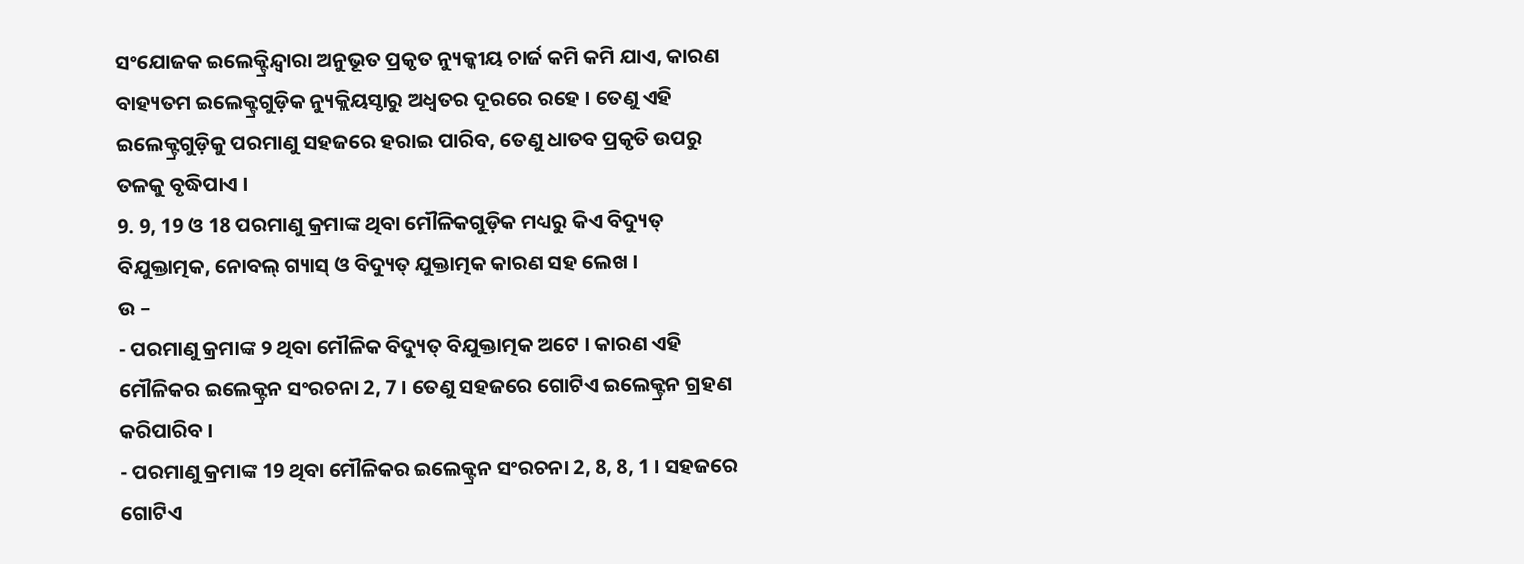ସଂଯୋଜକ ଇଲେକ୍ଟ୍ରିନ୍ଦ୍ୱାରା ଅନୁଭୂତ ପ୍ରକୃତ ନ୍ୟୁକ୍କୀୟ ଚାର୍ଜ କମି କମି ଯାଏ, କାରଣ ବାହ୍ୟତମ ଇଲେକ୍ଟ୍ରଗୁଡ଼ିକ ନ୍ୟୁକ୍ଲିୟସ୍ଠାରୁ ଅଧ୍ଵତର ଦୂରରେ ରହେ । ତେଣୁ ଏହି ଇଲେକ୍ଟ୍ରଗୁଡ଼ିକୁ ପରମାଣୁ ସହଜରେ ହରାଇ ପାରିବ, ତେଣୁ ଧାତବ ପ୍ରକୃତି ଉପରୁ ତଳକୁ ବୃଦ୍ଧିପାଏ ।
9. 9, 19 ଓ 18 ପରମାଣୁ କ୍ରମାଙ୍କ ଥିବା ମୌଳିକଗୁଡ଼ିକ ମଧ୍ୟରୁ କିଏ ବିଦ୍ୟୁତ୍ ବିଯୁକ୍ତାତ୍ମକ, ନୋବଲ୍ ଗ୍ୟାସ୍ ଓ ବିଦ୍ୟୁତ୍ ଯୁକ୍ତାତ୍ମକ କାରଣ ସହ ଲେଖ ।
ଉ –
- ପରମାଣୁ କ୍ରମାଙ୍କ ୨ ଥିବା ମୌଳିକ ବିଦ୍ୟୁତ୍ ବିଯୁକ୍ତାତ୍ମକ ଅଟେ । କାରଣ ଏହି ମୌଳିକର ଇଲେକ୍ଟ୍ରନ ସଂରଚନା 2, 7 । ତେଣୁ ସହଜରେ ଗୋଟିଏ ଇଲେକ୍ଟ୍ରନ ଗ୍ରହଣ କରିପାରିବ ।
- ପରମାଣୁ କ୍ରମାଙ୍କ 19 ଥିବା ମୌଳିକର ଇଲେକ୍ଟ୍ରନ ସଂରଚନା 2, 8, 8, 1 । ସହଜରେ ଗୋଟିଏ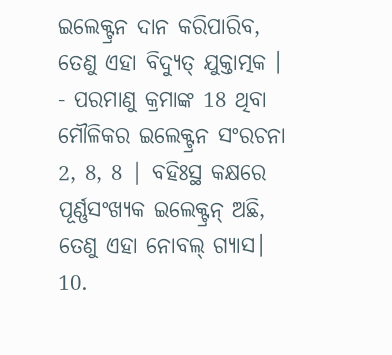ଇଲେକ୍ଟ୍ରନ ଦାନ କରିପାରିବ, ତେଣୁ ଏହା ବିଦ୍ୟୁତ୍ ଯୁକ୍ତାତ୍ମକ ।
- ପରମାଣୁ କ୍ରମାଙ୍କ 18 ଥିବା ମୌଳିକର ଇଲେକ୍ଟ୍ରନ ସଂରଚନା 2, 8, 8 | ବହିଃସ୍ଥ କକ୍ଷରେ ପୂର୍ଣ୍ଣସଂଖ୍ୟକ ଇଲେକ୍ଟ୍ରନ୍ ଅଛି, ତେଣୁ ଏହା ନୋବଲ୍ ଗ୍ୟାସ।
10.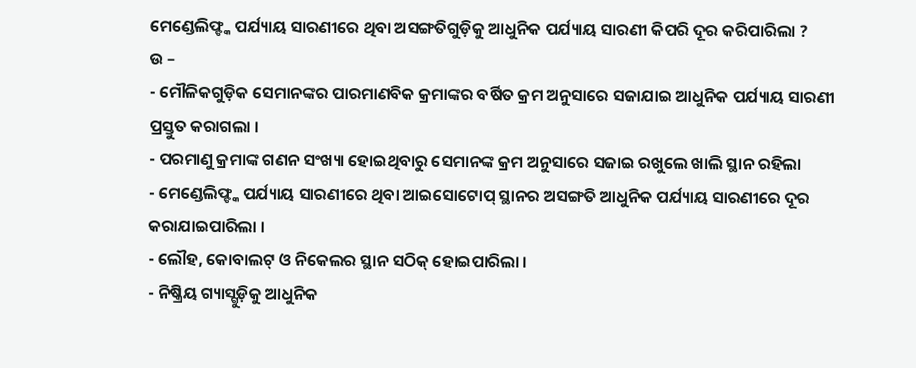ମେଣ୍ଡେଲିଫ୍ଙ୍କ ପର୍ଯ୍ୟାୟ ସାରଣୀରେ ଥିବା ଅସଙ୍ଗତିଗୁଡ଼ିକୁ ଆଧୁନିକ ପର୍ଯ୍ୟାୟ ସାରଣୀ କିପରି ଦୂର କରିପାରିଲା ?
ଉ –
- ମୌଳିକଗୁଡ଼ିକ ସେମାନଙ୍କର ପାରମାଣବିକ କ୍ରମାଙ୍କର ବର୍ଷିତ କ୍ରମ ଅନୁସାରେ ସଜାଯାଇ ଆଧୁନିକ ପର୍ଯ୍ୟାୟ ସାରଣୀ ପ୍ରସ୍ତୁତ କରାଗଲା ।
- ପରମାଣୁ କ୍ରମାଙ୍କ ଗଣନ ସଂଖ୍ୟା ହୋଇଥିବାରୁ ସେମାନଙ୍କ କ୍ରମ ଅନୁସାରେ ସଜାଇ ରଖୁଲେ ଖାଲି ସ୍ଥାନ ରହିଲା
- ମେଣ୍ଡେଲିଫ୍ଙ୍କ ପର୍ଯ୍ୟାୟ ସାରଣୀରେ ଥିବା ଆଇସୋଟୋପ୍ ସ୍ଥାନର ଅସଙ୍ଗତି ଆଧୁନିକ ପର୍ଯ୍ୟାୟ ସାରଣୀରେ ଦୂର କରାଯାଇପାରିଲା ।
- ଲୌହ, କୋବାଲଟ୍ ଓ ନିକେଲର ସ୍ଥାନ ସଠିକ୍ ହୋଇପାରିଲା ।
- ନିଷ୍କ୍ରିୟ ଗ୍ୟାସ୍ଗୁଡ଼ିକୁ ଆଧୁନିକ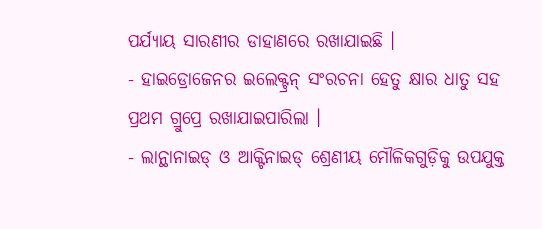ପର୍ଯ୍ୟାୟ ସାରଣୀର ଡାହାଣରେ ରଖାଯାଇଛି ।
- ହାଇଡ୍ରୋଜେନର ଇଲେକ୍ଟ୍ରନ୍ ସଂରଚନା ହେତୁ କ୍ଷାର ଧାତୁ ସହ ପ୍ରଥମ ଗ୍ରୁପ୍ରେ ରଖାଯାଇପାରିଲା ।
- ଲାନ୍ଥାନାଇଡ୍ ଓ ଆକ୍ଟିନାଇଡ୍ ଶ୍ରେଣୀୟ ମୌଳିକଗୁଡ଼ିକୁ ଉପଯୁକ୍ତ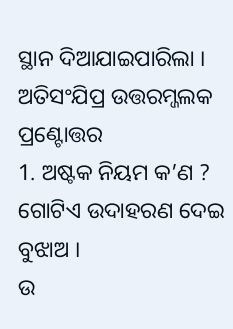ସ୍ଥାନ ଦିଆଯାଇପାରିଲା ।
ଅତିସଂଯିପ୍ର ଉତ୍ତରମ୍ଜଲକ ପ୍ରଣ୍ଟୋତ୍ତର
1. ଅଷ୍ଟକ ନିୟମ କ’ଣ ? ଗୋଟିଏ ଉଦାହରଣ ଦେଇ ବୁଝାଅ ।
ଉ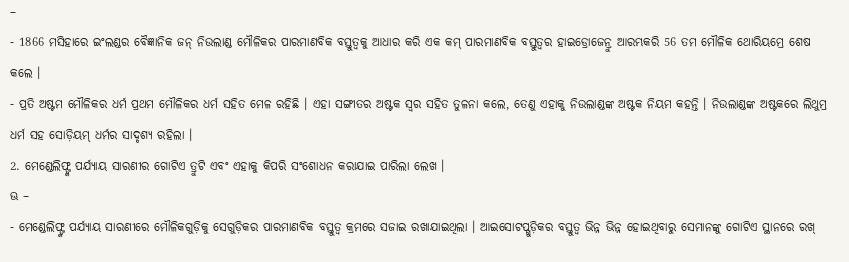–
- 1866 ମସିହାରେ ଇଂଲଣ୍ଡର ବୈଜ୍ଞାନିକ ଜନ୍ ନିଉଲାଣ୍ଡ ମୌଳିକର ପାରମାଣବିକ ବସ୍ତୁତ୍ଵକୁ ଆଧାର କରି ଏକ କମ୍ ପାରମାଣବିକ ବସ୍ତୁତ୍ଵର ହାଇଡ୍ରୋଜେନ୍ରୁ ଆରମ୍ଭକରି 56 ତମ ମୌଳିକ ଥୋରିୟମ୍ରେ ଶେଷ କଲେ ।
- ପ୍ରତି ଅଷ୍ଟମ ମୌଳିକର ଧର୍ମ ପ୍ରଥମ ମୌଳିକର ଧର୍ମ ସହିତ ମେଳ ରହିଛି । ଏହା ସଙ୍ଗୀତର ଅଷ୍ଟକ ସ୍ବର ସହିତ ତୁଳନା କଲେ, ତେଣୁ ଏହାକୁ ନିଉଲାଣ୍ଡଙ୍କ ଅଷ୍ଟକ ନିୟମ କହନ୍ତି । ନିଉଲାଣ୍ଡଙ୍କ ଅଷ୍ଟକରେ ଲିଥୁମ୍ର ଧର୍ମ ସହ ସୋଡ଼ିୟମ୍ ଧର୍ମର ସାଦୃଶ୍ୟ ରହିଲା ।
2. ମେଣ୍ଡେଲିଫ୍ଙ୍କ ପର୍ଯ୍ୟାୟ ସାରଣୀର ଗୋଟିଏ ତ୍ରୁଟି ଏବଂ ଏହାକୁ କିପରି ସଂଶୋଧନ କରାଯାଇ ପାରିଲା ଲେଖ ।
ଊ –
- ମେଣ୍ଡେଲିଫ୍ଙ୍କ ପର୍ଯ୍ୟାୟ ସାରଣୀରେ ମୌଳିକଗୁଡ଼ିକୁ ସେଗୁଡ଼ିକର ପାରମାଣବିକ ବସ୍ତୁତ୍ଵ କ୍ରମରେ ସଜାଇ ରଖାଯାଇଥିଲା । ଆଇସୋଟପ୍ଗୁଡ଼ିକର ବସ୍ତୁତ୍ଵ ଭିନ୍ନ ଭିନ୍ନ ହୋଇଥିବାରୁ ସେମାନଙ୍କୁ ଗୋଟିଏ ସ୍ଥାନରେ ରଖ୍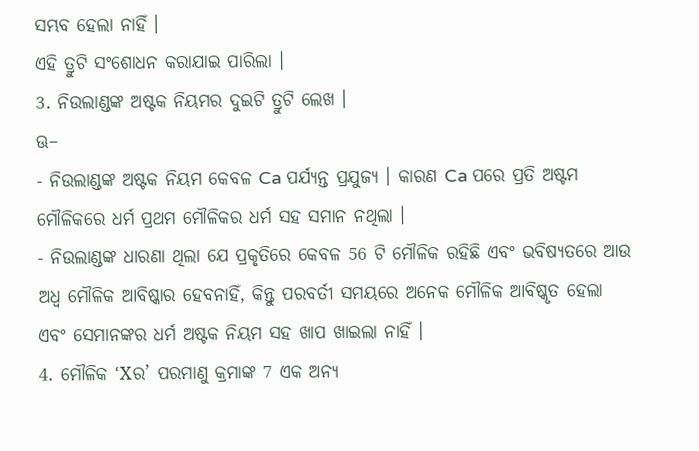ସମ୍ଭବ ହେଲା ନାହିଁ ।
ଏହି ତ୍ରୁଟି ସଂଶୋଧନ କରାଯାଇ ପାରିଲା ।
3. ନିଉଲାଣ୍ଡଙ୍କ ଅଷ୍ଟକ ନିୟମର ଦୁଇଟି ତ୍ରୁଟି ଲେଖ ।
ଊ–
- ନିଉଲାଣ୍ଡଙ୍କ ଅଷ୍ଟକ ନିୟମ କେବଳ Ca ପର୍ଯ୍ୟନ୍ତ ପ୍ରଯୁଜ୍ୟ । କାରଣ Ca ପରେ ପ୍ରତି ଅଷ୍ଟମ ମୌଳିକରେ ଧର୍ମ ପ୍ରଥମ ମୌଳିକର ଧର୍ମ ସହ ସମାନ ନଥିଲା ।
- ନିଉଲାଣ୍ଡଙ୍କ ଧାରଣା ଥିଲା ଯେ ପ୍ରକୃତିରେ କେବଳ 56 ଟି ମୌଳିକ ରହିଛି ଏବଂ ଭବିଷ୍ୟତରେ ଆଉ ଅଧ୍ଵ ମୌଳିକ ଆବିଷ୍କାର ହେବନାହିଁ, କିନ୍ତୁ ପରବର୍ତୀ ସମୟରେ ଅନେକ ମୌଳିକ ଆବିଷ୍କୃତ ହେଲା ଏବଂ ସେମାନଙ୍କର ଧର୍ମ ଅଷ୍ଟକ ନିୟମ ସହ ଖାପ ଖାଇଲା ନାହିଁ ।
4. ମୌଳିକ ‘Xର’ ପରମାଣୁ କ୍ରମାଙ୍କ 7 ଏକ ଅନ୍ୟ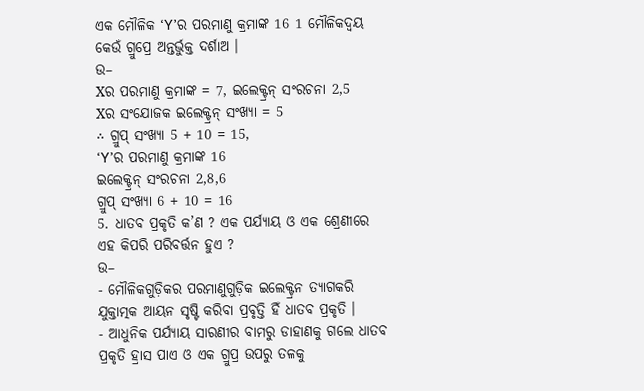ଏକ ମୌଳିକ ‘Y’ର ପରମାଣୁ କ୍ରମାଙ୍କ 16 1 ମୌଳିକଦ୍ୱୟ କେଉଁ ଗ୍ରୁପ୍ରେ ଅନ୍ତର୍ଭୁକ୍ତ ଦର୍ଶାଅ ।
ଉ–
Xର ପରମାଣୁ କ୍ରମାଙ୍କ = 7, ଇଲେକ୍ଟ୍ରନ୍ ସଂରଚନା 2,5
Xର ସଂଯୋଜକ ଇଲେକ୍ଟ୍ରନ୍ ସଂଖ୍ୟା = 5
∴ ଗ୍ରୁପ୍ ସଂଖ୍ୟା 5 + 10 = 15,
‘Y’ର ପରମାଣୁ କ୍ରମାଙ୍କ 16
ଇଲେକ୍ଟ୍ରନ୍ ସଂରଚନା 2,8,6
ଗ୍ରୁପ୍ ସଂଖ୍ୟା 6 + 10 = 16
5. ଧାତବ ପ୍ରକୃତି କ’ଣ ? ଏକ ପର୍ଯ୍ୟାୟ ଓ ଏକ ଶ୍ରେଣୀରେ ଏହ କିପରି ପରିବର୍ତ୍ତନ ହୁଏ ?
ଉ–
- ମୌଳିକଗୁଡ଼ିକର ପରମାଣୁଗୁଡ଼ିକ ଇଲେକ୍ଟ୍ରନ ତ୍ୟାଗକରି ଯୁକ୍ତାତ୍ମକ ଆୟନ ସୃଷ୍ଟି କରିବା ପ୍ରବୃତ୍ତି ହିଁ ଧାତବ ପ୍ରକୃତି ।
- ଆଧୁନିକ ପର୍ଯ୍ୟାୟ ସାରଣୀର ବାମରୁ ଡାହାଣକୁ ଗଲେ ଧାତବ ପ୍ରକୃତି ହ୍ରାସ ପାଏ ଓ ଏକ ଗ୍ରୁପ୍ର ଉପରୁ ତଳକୁ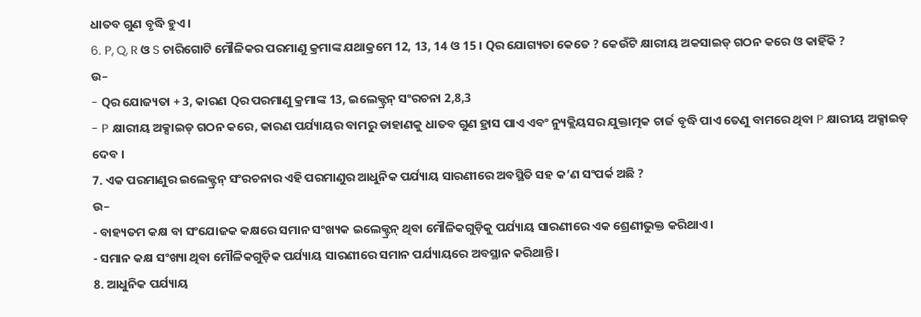ଧାତବ ଗୁଣ ବୃଦ୍ଧି ହୁଏ ।
6. P, Q, R ଓ S ଚାରିଗୋଟି ମୌଳିକର ପରମାଣୁ କ୍ରମାଙ୍କ ଯଥାକ୍ରମେ 12, 13, 14 ଓ 15 । Qର ଯୋଗ୍ୟତା କେତେ ? କେଉଁଟି କ୍ଷାରୀୟ ଅକସାଇଡ୍ ଗଠନ କରେ ଓ କାହିଁକି ?
ଉ–
- Qର ଯୋଜ୍ୟତା + 3, କାରଣ Qର ପରମାଣୁ କ୍ରମାଙ୍କ 13, ଇଲେକ୍ଟ୍ରନ୍ ସଂରଚନା 2,8,3
- P କ୍ଷାରୀୟ ଅକ୍ସାଇଡ୍ ଗଠନ କରେ, କାରଣ ପର୍ଯ୍ୟାୟର ବାମରୁ ଡାହାଣକୁ ଧାତବ ଗୁଣ ହ୍ରାସ ପାଏ ଏବଂ ନ୍ୟୁକ୍ଲିୟସର ଯୁକ୍ତାତ୍ମକ ଚାର୍ଜ ବୃଦ୍ଧି ପାଏ ତେଣୁ ବାମରେ ଥିବା P କ୍ଷାରୀୟ ଅକ୍ସାଇଡ୍ ଦେବ ।
7. ଏକ ପରମାଣୁର ଇଲେକ୍ଟ୍ରନ୍ ସଂରଚନାର ଏହି ପରମାଣୁର ଆଧୁନିକ ପର୍ଯ୍ୟାୟ ସାରଣୀରେ ଅବସ୍ଥିତି ସହ କ’ଣ ସଂପର୍କ ଅଛି ?
ଉ–
- ବାହ୍ୟତମ କକ୍ଷ ବା ସଂଯୋଜକ କକ୍ଷରେ ସମାନ ସଂଖ୍ୟକ ଇଲେକ୍ଟ୍ରନ୍ ଥିବା ମୌଳିକଗୁଡ଼ିକୁ ପର୍ଯ୍ୟାୟ ସାରଣୀରେ ଏକ ଶ୍ରେଣୀଭୁକ୍ତ କରିଥାଏ ।
- ସମାନ କକ୍ଷ ସଂଖ୍ୟା ଥିବା ମୌଳିକଗୁଡ଼ିକ ପର୍ଯ୍ୟାୟ ସାରଣୀରେ ସମାନ ପର୍ଯ୍ୟାୟରେ ଅବସ୍ଥାନ କରିଥାନ୍ତି ।
8. ଆଧୁନିକ ପର୍ଯ୍ୟାୟ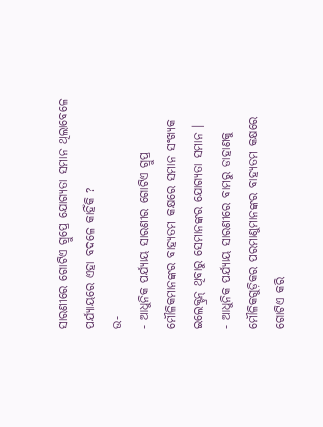ସାରଣୀରେ ଗୋଟିଏ ଗ୍ରୁପ୍ରେ ଯୋଗ୍ୟତା ସମାନ ଥିଲାବେଳେ ପର୍ଯ୍ୟାୟରେ ଏହା ବଦଳେ କାହିଁକି ?
ଉ-
- ଆଧୁନିକ ପର୍ଯ୍ୟାୟ ସାରଣୀର ଗୋଟିଏ ଗ୍ରୁପ୍ର ମୌଳିକମାନଙ୍କର ବାହ୍ୟତମ କକ୍ଷରେ ସମାନ ସଂଖ୍ୟକ ଇଲେକ୍ଟ୍ରନ୍ ଥିବାରୁ ସେମାନଙ୍କର ଯୋଗ୍ୟତା ସମାନ ।
- ଆଧୁନିକ ପର୍ଯ୍ୟାୟ ସାରଣୀରେ ବାମରୁ ଡାହାଣକୁ ମୌଳିକଗୁଡ଼ିକର ପରମାଣୁମାନଙ୍କର ବାହ୍ୟତମ କକ୍ଷରେ ଗୋଟିଏ କରି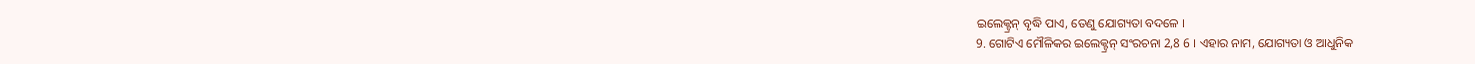ଇଲେକ୍ଟ୍ରନ୍ ବୃଦ୍ଧି ପାଏ, ତେଣୁ ଯୋଗ୍ୟତା ବଦଳେ ।
9. ଗୋଟିଏ ମୌଳିକର ଇଲେକ୍ଟ୍ରନ୍ ସଂରଚନା 2,8 6 । ଏହାର ନାମ, ଯୋଗ୍ୟତା ଓ ଆଧୁନିକ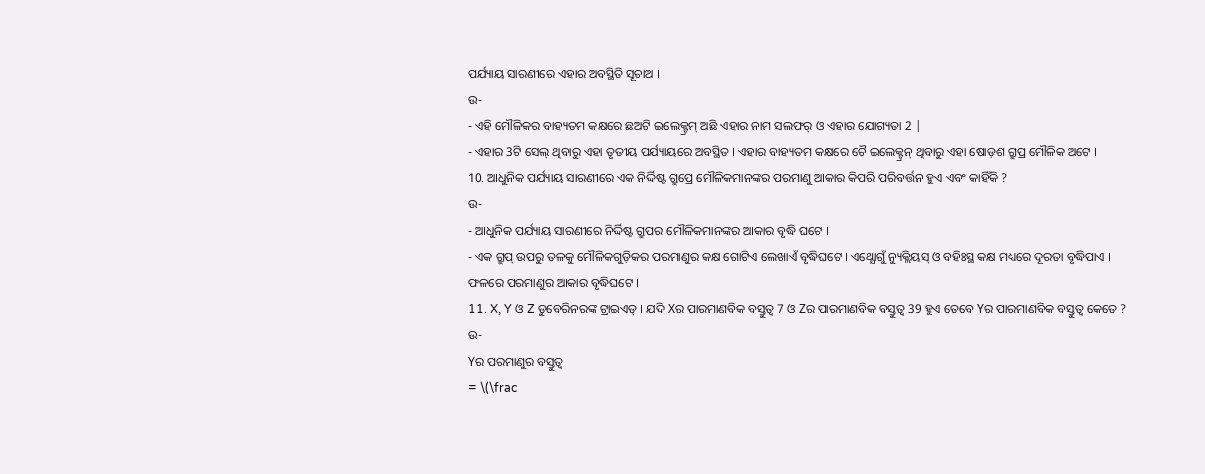ପର୍ଯ୍ୟାୟ ସାରଣୀରେ ଏହାର ଅବସ୍ଥିତି ସୂଚାଅ ।
ଉ-
- ଏହି ମୌଳିକର ବାହ୍ୟତମ କକ୍ଷରେ ଛଅଟି ଇଲେକ୍ଟ୍ରମ୍ ଅଛି ଏହାର ନାମ ସଲଫର୍ ଓ ଏହାର ଯୋଗ୍ୟତା 2 |
- ଏହାର 3ଟି ସେଲ୍ ଥିବାରୁ ଏହା ତୃତୀୟ ପର୍ଯ୍ୟାୟରେ ଅବସ୍ଥିତ । ଏହାର ବାହ୍ୟତମ କକ୍ଷରେ ଚୈ ଇଲେକ୍ଟ୍ରନ୍ ଥିବାରୁ ଏହା ଷୋଡ଼ଶ ଗ୍ରୁପ୍ର ମୌଳିକ ଅଟେ ।
10. ଆଧୁନିକ ପର୍ଯ୍ୟାୟ ସାରଣୀରେ ଏକ ନିର୍ଦ୍ଦିଷ୍ଟ ଗ୍ରୁପ୍ରେ ମୌଳିକମାନଙ୍କର ପରମାଣୁ ଆକାର କିପରି ପରିବର୍ତ୍ତନ ହୁଏ ଏବଂ କାହିଁକି ?
ଉ-
- ଆଧୁନିକ ପର୍ଯ୍ୟାୟ ସାରଣୀରେ ନିର୍ଦ୍ଦିଷ୍ଟ ଗ୍ରୁପର ମୌଳିକମାନଙ୍କର ଆକାର ବୃଦ୍ଧି ଘଟେ ।
- ଏକ ଗ୍ରୁପ୍ ଉପରୁ ତଳକୁ ମୌଳିକଗୁଡ଼ିକର ପରମାଣୁର କକ୍ଷ ଗୋଟିଏ ଲେଖାଏଁ ବୃଦ୍ଧିଘଟେ । ଏଥ୍ଯୋଗୁଁ ନ୍ୟୁକ୍ଲିୟସ୍ ଓ ବହିଃସ୍ଥ କକ୍ଷ ମଧ୍ୟରେ ଦୂରତା ବୃଦ୍ଧିପାଏ । ଫଳରେ ପରମାଣୁର ଆକାର ବୃଦ୍ଧିଘଟେ ।
11. X, Y ଓ Z ଡୁବେରିନରଙ୍କ ଟ୍ରାଇଏଡ୍ । ଯଦି Xର ପାରମାଣବିକ ବସ୍ତୁତ୍ୱ 7 ଓ Zର ପାରମାଣବିକ ବସ୍ତୁତ୍ଵ 39 ହୁଏ ତେବେ Yର ପାରମାଣବିକ ବସ୍ତୁତ୍ଵ କେତେ ?
ଉ-
Yର ପରମାଣୁର ବସ୍ତୁତ୍ୱ
= \(\frac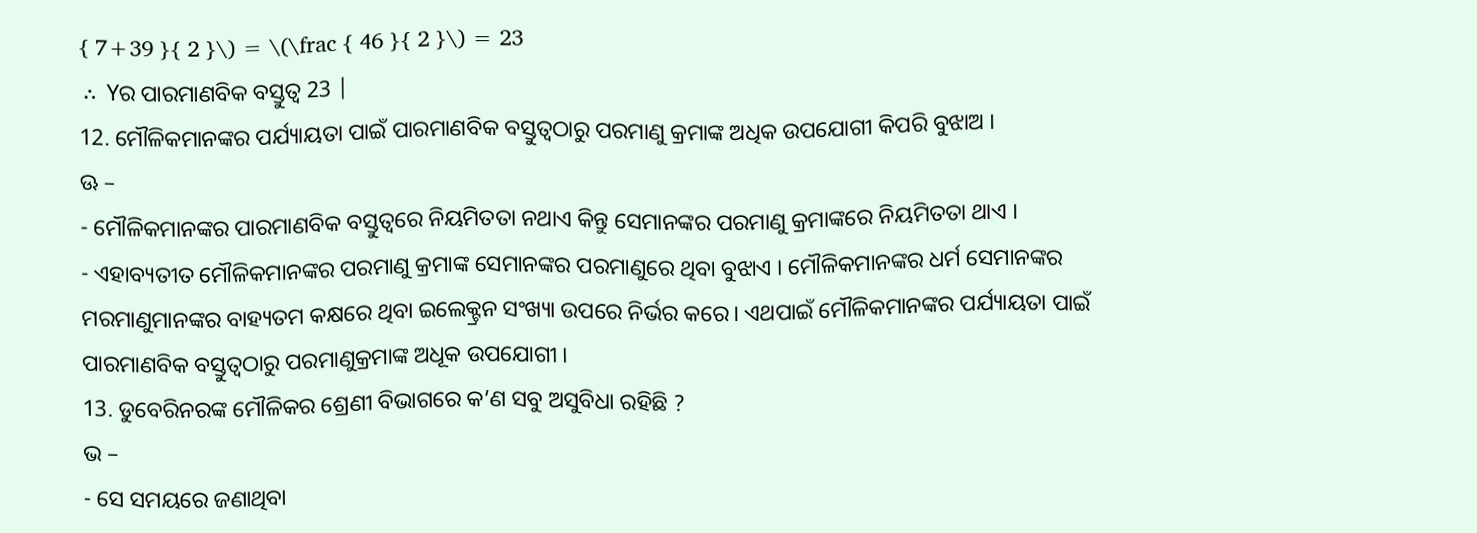{ 7+39 }{ 2 }\) = \(\frac { 46 }{ 2 }\) = 23
∴ Yର ପାରମାଣବିକ ବସ୍ତୁତ୍ଵ 23 |
12. ମୌଳିକମାନଙ୍କର ପର୍ଯ୍ୟାୟତା ପାଇଁ ପାରମାଣବିକ ବସ୍ତୁତ୍ୱଠାରୁ ପରମାଣୁ କ୍ରମାଙ୍କ ଅଧିକ ଉପଯୋଗୀ କିପରି ବୁଝାଅ ।
ଊ –
- ମୌଳିକମାନଙ୍କର ପାରମାଣବିକ ବସ୍ତୁତ୍ଵରେ ନିୟମିତତା ନଥାଏ କିନ୍ତୁ ସେମାନଙ୍କର ପରମାଣୁ କ୍ରମାଙ୍କରେ ନିୟମିତତା ଥାଏ ।
- ଏହାବ୍ୟତୀତ ମୌଳିକମାନଙ୍କର ପରମାଣୁ କ୍ରମାଙ୍କ ସେମାନଙ୍କର ପରମାଣୁରେ ଥିବା ବୁଝାଏ । ମୌଳିକମାନଙ୍କର ଧର୍ମ ସେମାନଙ୍କର ମରମାଣୁମାନଙ୍କର ବାହ୍ୟତମ କକ୍ଷରେ ଥିବା ଇଲେକ୍ଟ୍ରନ ସଂଖ୍ୟା ଉପରେ ନିର୍ଭର କରେ। ଏଥପାଇଁ ମୌଳିକମାନଙ୍କର ପର୍ଯ୍ୟାୟତା ପାଇଁ ପାରମାଣବିକ ବସ୍ତୁତ୍ୱଠାରୁ ପରମାଣୁକ୍ରମାଙ୍କ ଅଧୂକ ଉପଯୋଗୀ ।
13. ଡୁବେରିନରଙ୍କ ମୌଳିକର ଶ୍ରେଣୀ ବିଭାଗରେ କ’ଣ ସବୁ ଅସୁବିଧା ରହିଛି ?
ଭ –
- ସେ ସମୟରେ ଜଣାଥିବା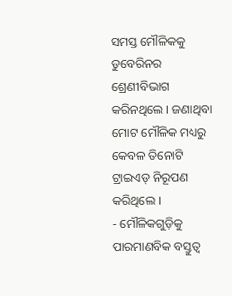ସମସ୍ତ ମୌଳିକକୁ ଡୁବେରିନର ଶ୍ରେଣୀବିଭାଗ କରିନଥିଲେ । ଜଣାଥିବା ମୋଟ ମୌଳିକ ମଧ୍ୟରୁ କେବଳ ତିନୋଟି ଟ୍ରାଇଏଡ୍ ନିରୂପଣ କରିଥିଲେ ।
- ମୌଳିକଗୁଡ଼ିକୁ ପାରମାଣବିକ ବସ୍ତୁତ୍ଵ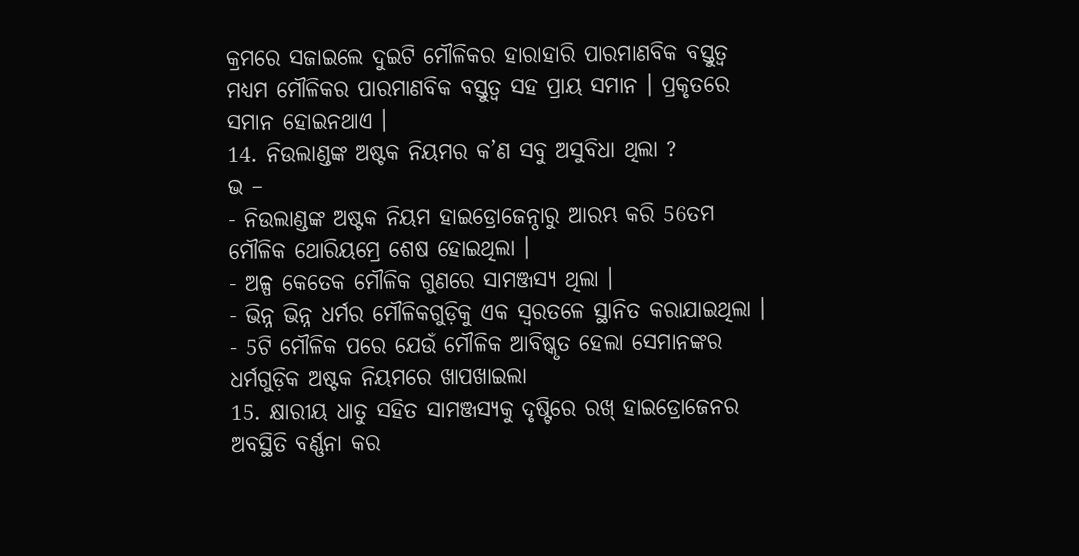କ୍ରମରେ ସଜାଇଲେ ଦୁଇଟି ମୌଳିକର ହାରାହାରି ପାରମାଣବିକ ବସ୍ତୁତ୍ଵ ମଧ୍ୟମ ମୌଳିକର ପାରମାଣବିକ ବସ୍ତୁତ୍ଵ ସହ ପ୍ରାୟ ସମାନ । ପ୍ରକୃତରେ ସମାନ ହୋଇନଥାଏ ।
14. ନିଉଲାଣ୍ଡଙ୍କ ଅଷ୍ଟକ ନିୟମର କ’ଣ ସବୁ ଅସୁବିଧା ଥିଲା ?
ଭ –
- ନିଉଲାଣ୍ଡଙ୍କ ଅଷ୍ଟକ ନିୟମ ହାଇଡ୍ରୋଜେନ୍ଠାରୁ ଆରମ୍ଭ କରି 56ତମ ମୌଳିକ ଥୋରିୟମ୍ରେ ଶେଷ ହୋଇଥିଲା ।
- ଅଳ୍ପ କେତେକ ମୌଳିକ ଗୁଣରେ ସାମଞ୍ଜସ୍ୟ ଥିଲା ।
- ଭିନ୍ନ ଭିନ୍ନ ଧର୍ମର ମୌଳିକଗୁଡ଼ିକୁ ଏକ ସ୍ବରତଳେ ସ୍ଥାନିତ କରାଯାଇଥିଲା ।
- 5ଟି ମୌଳିକ ପରେ ଯେଉଁ ମୌଳିକ ଆବିଷ୍କୃତ ହେଲା ସେମାନଙ୍କର ଧର୍ମଗୁଡ଼ିକ ଅଷ୍ଟକ ନିୟମରେ ଖାପଖାଇଲା
15. କ୍ଷାରୀୟ ଧାତୁ ସହିତ ସାମଞ୍ଜସ୍ୟକୁ ଦୃଷ୍ଟିରେ ରଖ୍ ହାଇଡ୍ରୋଜେନର ଅବସ୍ଥିତି ବର୍ଣ୍ଣନା କର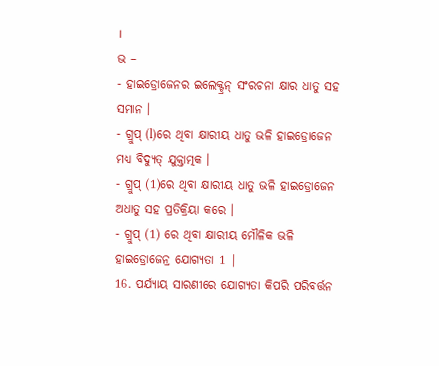।
ଭ –
- ହାଇଡ୍ରୋଜେନର ଇଲେକ୍ଟ୍ରନ୍ ସଂରଚନା କ୍ଷାର ଧାତୁ ସହ ସମାନ ।
- ଗ୍ରୁପ୍ (l)ରେ ଥିବା କ୍ଷାରୀୟ ଧାତୁ ଭଳି ହାଇଡ୍ରୋଜେନ ମଧ୍ୟ ବିଦ୍ୟୁତ୍ ଯୁକ୍ତାତ୍ମକ ।
- ଗ୍ରୁପ୍ (1)ରେ ଥିବା କ୍ଷାରୀୟ ଧାତୁ ଭଳି ହାଇଡ୍ରୋଜେନ ଅଧାତୁ ସହ ପ୍ରତିକ୍ରିୟା କରେ ।
- ଗ୍ରୁପ୍ (1) ରେ ଥିବା କ୍ଷାରୀୟ ମୌଳିକ ଭଳି ହାଇଡ୍ରୋଜେନ୍ର ଯୋଗ୍ୟତା 1 |
16. ପର୍ଯ୍ୟାୟ ସାରଣୀରେ ଯୋଗ୍ୟତା କିପରି ପରିବର୍ତ୍ତନ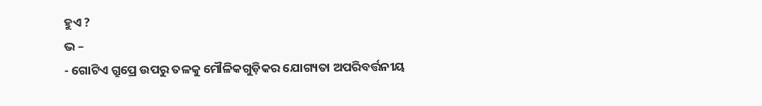ହୁଏ ?
ଭ –
- ଗୋଟିଏ ଗ୍ରୁପ୍ରେ ଉପରୁ ତଳକୁ ମୌଳିକଗୁଡ଼ିକର ଯୋଗ୍ୟତା ଅପରିବର୍ତ୍ତନୀୟ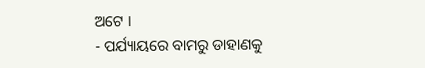ଅଟେ ।
- ପର୍ଯ୍ୟାୟରେ ବାମରୁ ଡାହାଣକୁ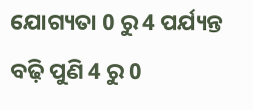ଯୋଗ୍ୟତା 0 ରୁ 4 ପର୍ଯ୍ୟନ୍ତ ବଢ଼ି ପୁଣି 4 ରୁ 0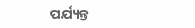ପର୍ଯ୍ୟନ୍ତ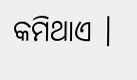କମିଥାଏ ।